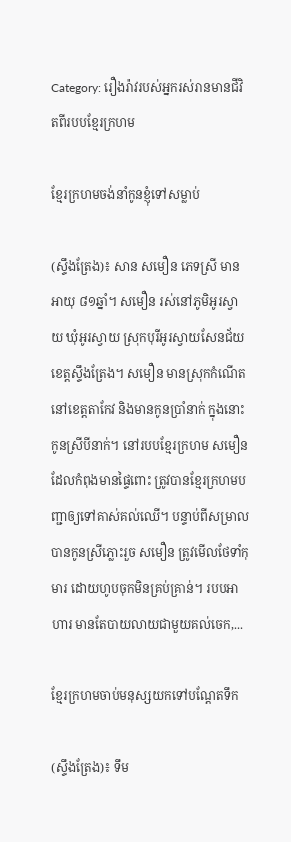Category: រឿងរ៉ាវរបស់អ្នករស់រានមានជីវិតពីរបបខ្មែរក្រហម

ខ្មែរក្រហមចង់នាំកូនខ្ញុំទៅសម្លាប់

(ស្ទឹងត្រែង)៖ សាន សមឿន ភេទស្រី មានអាយុ ៨១ឆ្នាំ។ សមឿន រស់នៅភូមិអូរស្វាយ ឃុំអូរស្វាយ ស្រុកបុរីអូរស្វាយសែនជ័យ ខេត្តស្ទឹងត្រែង។ សមឿន មានស្រុកកំណើតនៅខេត្តតាកែវ និងមានកូនប្រាំនាក់ ក្នុងនោះកូនស្រីបីនាក់។ នៅរបបខ្មែរក្រហម សមឿន ដែលកំពុងមានផ្ទៃពោះ ត្រូវបានខ្មែរក្រហមបញ្ជាឲ្យទៅគាស់គល់ឈើ។ បន្ទាប់ពីសម្រាលបានកូនស្រីភ្លោះរួច សមឿន ត្រូវមើលថែទាំកុមារ ដោយហូបចុកមិនគ្រប់គ្រាន់។ របបអាហារ មានតែបាយលាយជាមួយគល់ចេក,...

ខ្មែរក្រហមចាប់មនុស្សយកទៅបណ្តែតទឹក

(ស្ទឹងត្រែង)៖ ទឹម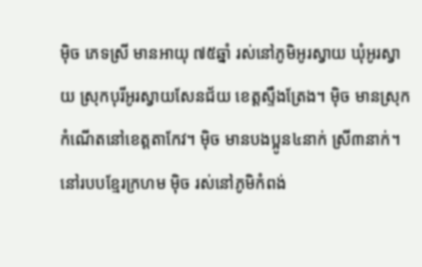ម៉ិច ភេទស្រី មានអាយុ ៧៥ឆ្នាំ រស់នៅភូមិអូរស្វាយ ឃុំអូរស្វាយ ស្រុកបុរីអូរស្វាយសែនជ័យ ខេត្តស្ទឹងត្រែង។ ម៉ិច មានស្រុកកំណើតនៅខេត្តតាកែវ។ ម៉ិច មានបងប្អូន៤នាក់ ស្រី៣នាក់។ នៅរបបខ្មែរក្រហម ម៉ិច រស់នៅភូមិកំពង់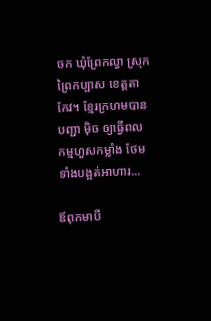ចក ឃុំព្រែកល្វា ស្រុកព្រៃកប្បាស ខេត្តតាកែវ។ ខ្មែរក្រហមបានបញ្ជា ម៉ិច ឲ្យធ្វើពលកម្មហួសកម្លាំង ថែមទាំងបង្អត់អាហារ...

ឪពុកមាបី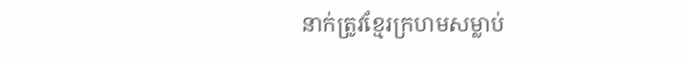នាក់ត្រូវខ្មែរក្រហមសម្លាប់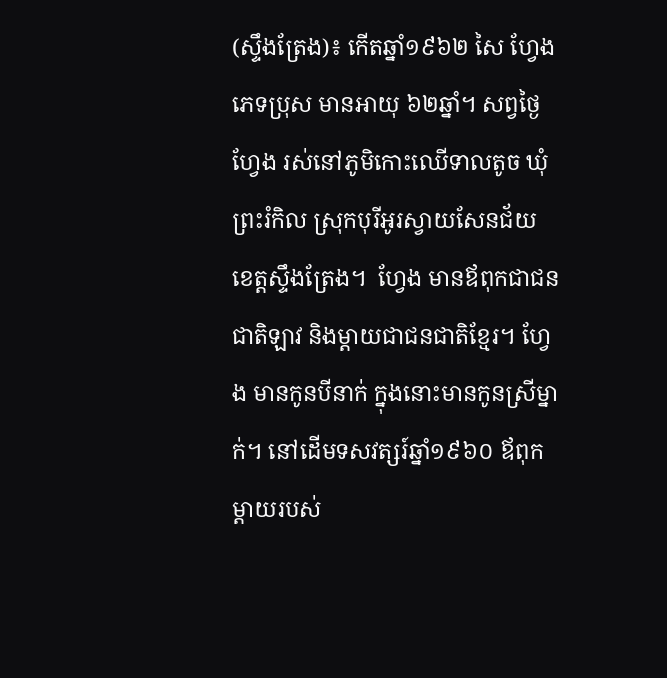(ស្ទឹងត្រែង)៖ កើតឆ្នាំ១៩៦២ សៃ ហ្វែង ភេទប្រុស មានអាយុ ៦២ឆ្នាំ។ សព្វថ្ងៃ ហ្វែង រស់នៅភូមិកោះឈើទាលតូច ឃុំព្រះរំកិល ស្រុកបុរីអូរស្វាយសែនជ័យ ខេត្តស្ទឹងត្រែង។  ហ្វែង មានឪពុកជាជនជាតិឡាវ និងម្ដាយជាជនជាតិខ្មែរ។ ហ្វែង មានកូនបីនាក់ ក្នុងនោះមានកូនស្រីម្នាក់។ នៅដើមទសវត្សរ៍ឆ្នាំ១៩៦០ ឪពុកម្ដាយរបស់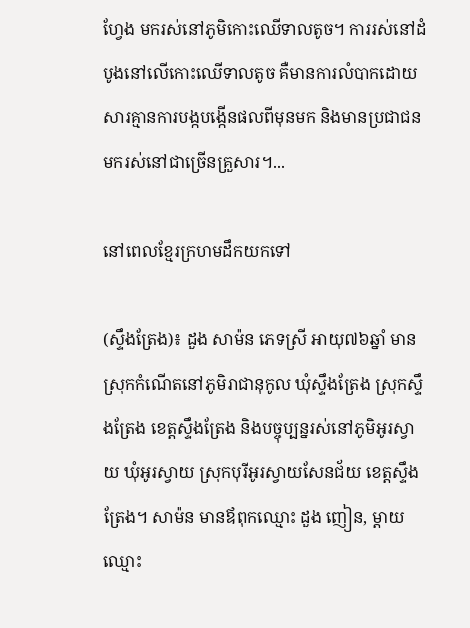ហ្វែង មករស់នៅភូមិកោះឈើទាលតូច។ ការរស់នៅដំបូងនៅលើកោះឈើទាលតូច គឺមានការលំបាកដោយសារគ្មានការបង្កបង្កើនផលពីមុនមក និងមានប្រជាជនមករស់នៅជាច្រើនគ្រួសារ។...

នៅពេលខ្មែរក្រហមដឹកយកទៅ

(ស្ទឹងត្រែង)៖ ដួង សាម៉ន ភេទស្រី អាយុ៧៦ឆ្នាំ មានស្រុកកំណើតនៅភូមិរាជានុកូល ឃុំស្ទឹងត្រែង ស្រុកស្ទឹងត្រែង ខេត្តស្ទឹងត្រែង និងបច្ចុប្បន្នរស់នៅភូមិអូរស្វាយ ឃុំអូរស្វាយ ស្រុកបុរីអូរស្វាយសែនជ័យ ខេត្តស្ទឹងត្រែង។ សាម៉ន មានឪពុកឈ្មោះ ដួង ញៀន, ម្តាយឈ្មោះ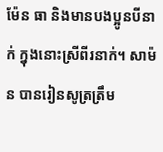ម៉ែន ធា និងមានបងប្អូនបីនាក់ ក្នុងនោះស្រីពីរនាក់។ សាម៉ន បានរៀនសូត្រត្រឹម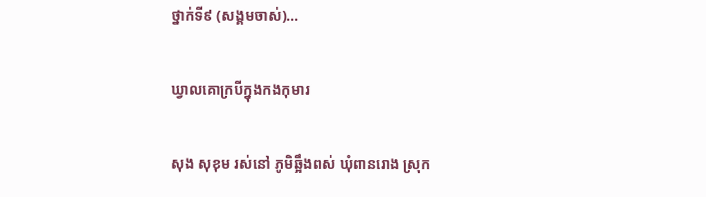ថ្នាក់ទី៩ (សង្គមចាស់)...

ឃ្វាលគោក្របីក្នុងកងកុមារ

សុង សុខុម រស់នៅ ភូមិឆ្អឹងពស់ ឃុំពានរោង ស្រុក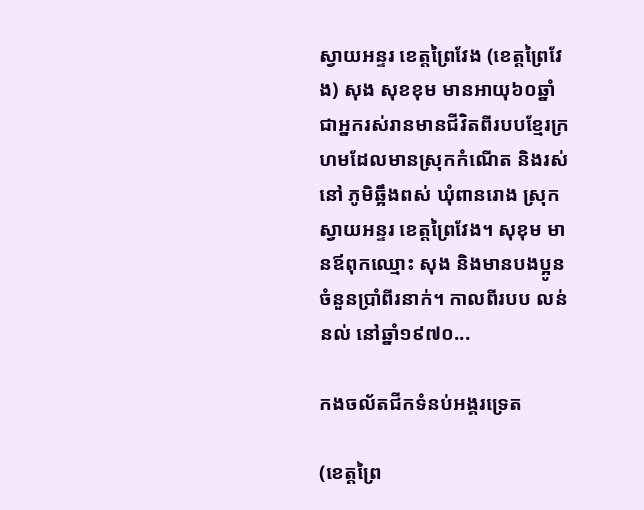ស្វាយអន្ទរ ខេត្តព្រៃវែង (ខេត្តព្រៃវែង) សុង សុខខុម មានអាយុ៦០ឆ្នាំ ជាអ្នករស់រានមានជីវិតពីរបបខ្មែរក្រហមដែលមានស្រុកកំណើត និងរស់នៅ ភូមិឆ្អឹងពស់ ឃុំពានរោង ស្រុកស្វាយអន្ទរ ខេត្តព្រៃវែង។ សុខុម មានឪពុកឈ្មោះ សុង និងមានបងប្អូនចំនួនប្រាំពីរនាក់។ កាលពីរបប លន់ នល់ នៅឆ្នាំ១៩៧០...

កងចល័តជីកទំនប់អង្គរទ្រេត

(ខេត្តព្រៃ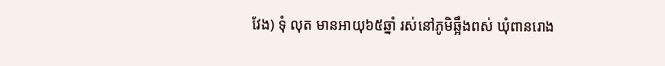វែង) ទុំ លុត មានអាយុ៦៥ឆ្នាំ រស់នៅភូមិឆ្អឹងពស់ ឃុំពានរោង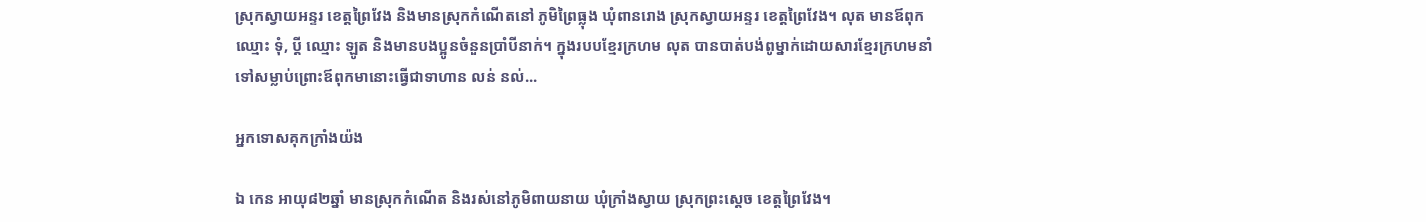ស្រុកស្វាយអន្ទរ ខេត្តព្រៃវែង និងមានស្រុកកំណើតនៅ ភូមិព្រៃធ្លុង ឃុំពានរោង ស្រុកស្វាយអន្ទរ ខេត្តព្រៃវែង។ លុត មានឪពុកឈ្មោះ ទុំ, ប្តី ឈ្មោះ ឡូត និងមានបងប្អូនចំនួនប្រាំបីនាក់។ ក្នុងរបបខ្មែរក្រហម លុត បានបាត់បង់ពូម្នាក់ដោយសារខ្មែរក្រហមនាំទៅសម្លាប់ព្រោះឪពុកមានោះធ្វើជាទាហាន លន់ នល់...

អ្នកទោសគុកក្រាំងយ៉ង

ឯ កេន អាយុ៨២ឆ្នាំ មានស្រុកកំណើត និងរស់នៅភូមិពាយនាយ ឃុំក្រាំងស្វាយ ស្រុកព្រះស្ដេច ខេត្តព្រៃវែង។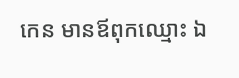កេន មានឪពុកឈ្មោះ ឯ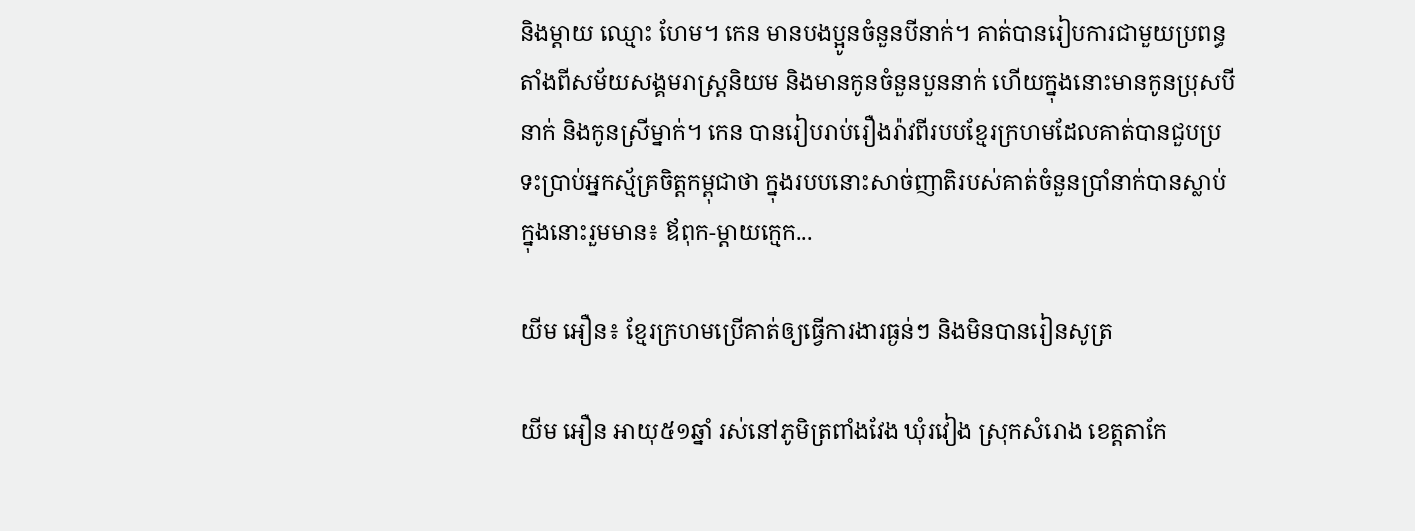និងម្ដាយ ឈ្មោះ ហែម។ កេន មានបងប្អូនចំនួនបីនាក់។ គាត់បានរៀបការជាមួយប្រពន្ធតាំងពីសម័យសង្គមរាស្រ្តនិយម និងមានកូនចំនួនបួននាក់ ហើយក្នុងនោះមានកូនប្រុសបីនាក់ និងកូនស្រីម្នាក់។ កេន បានរៀបរាប់រឿងរ៉ាវពីរបបខ្មែរក្រហមដែលគាត់បានជួបប្រទះប្រាប់អ្នកស្ម័គ្រចិត្តកម្ពុជាថា ក្នុងរបបនោះសាច់ញាតិរបស់គាត់ចំនួនប្រាំនាក់បានស្លាប់ ក្នុងនោះរួមមាន៖ ឪពុក-ម្តាយក្មេក...

យីម អឿន៖ ខ្មែរក្រហមប្រើគាត់ឲ្យធ្វើការងារធ្ងន់ៗ និងមិនបានរៀនសូត្រ

យីម អឿន អាយុ៥១ឆ្នាំ រស់នៅភូមិត្រពាំងវែង ឃុំរវៀង ស្រុកសំរោង ខេត្តតាកែ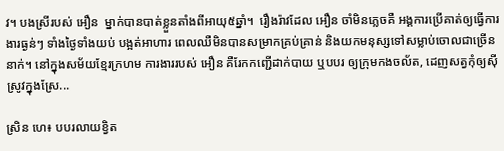វ។ បងស្រីរបស់ អឿន  ម្នាក់បានបាត់ខ្លួនតាំងពីអាយុ៥ឆ្នាំ។  រឿងរ៉ាវដែល អឿន ចាំមិនភ្លេចគឺ អង្គការប្រើគាត់ឲ្យធ្វើការងារធ្ងន់ៗ ទាំងថ្ងៃទាំងយប់ បង្អត់អាហារ ពេលឈឺមិនបានសម្រាកគ្រប់គ្រាន់ និងយកមនុស្សទៅសម្លាប់ចោលជាច្រើននាក់។ នៅក្នុងសម័យខ្មែរក្រហម ការងាររបស់ អឿន គឺរែកកញ្ជើដាក់បាយ ឬបបរ ឲ្យក្រុមកងចល័ត, ដេញសត្វកុំឲ្យស៊ីស្រូវក្នុងស្រែ...

ស្រិន ហេ៖ បបរលាយខ្វិត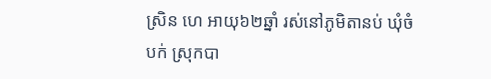ស្រិន ហេ អាយុ៦២ឆ្នាំ រស់នៅភូមិតានប់ ឃុំចំបក់ ស្រុកបា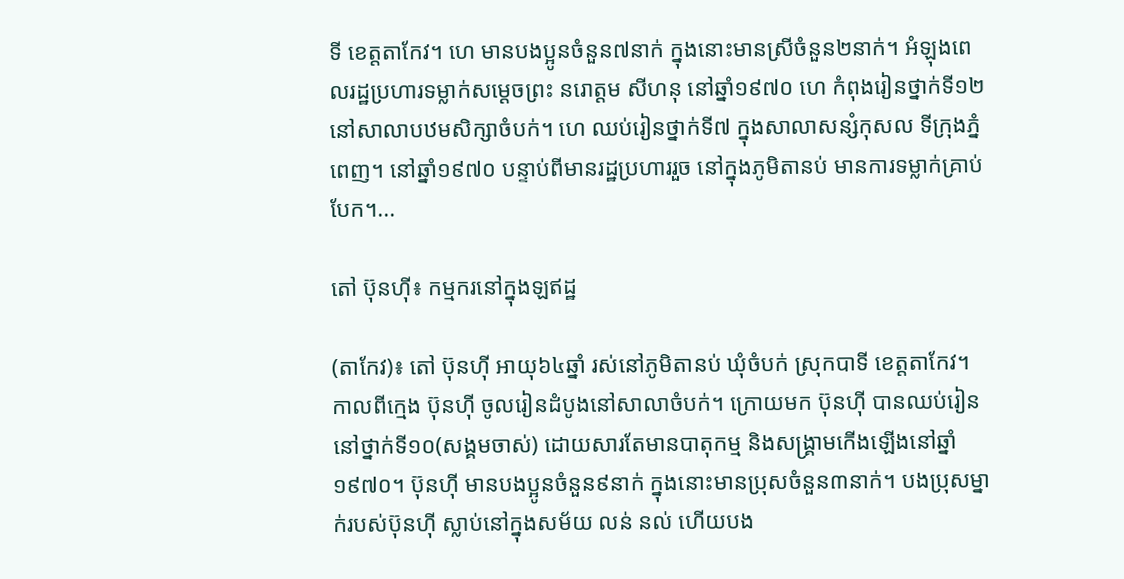ទី ខេត្តតាកែវ។ ហេ មានបងប្អូនចំនួន៧នាក់ ក្នុងនោះមានស្រីចំនួន២នាក់។ អំឡុងពេលរដ្ឋប្រហារទម្លាក់សម្ដេចព្រះ នរោត្តម សីហនុ នៅឆ្នាំ១៩៧០ ហេ កំពុងរៀនថ្នាក់ទី១២ នៅសាលាបឋមសិក្សាចំបក់។ ហេ ឈប់រៀនថ្នាក់ទី៧ ក្នុងសាលាសន្សំកុសល ទីក្រុងភ្នំពេញ។ នៅឆ្នាំ១៩៧០ បន្ទាប់ពីមានរដ្ឋប្រហាររួច នៅក្នុងភូមិតានប់ មានការទម្លាក់គ្រាប់បែក។...

តៅ ប៊ុនហ៊ី៖ កម្មករនៅក្នុងឡឥដ្ឋ

(តាកែវ)៖ តៅ ប៊ុនហ៊ី អាយុ៦៤ឆ្នាំ រស់នៅភូមិតានប់ ឃុំចំបក់ ស្រុកបាទី ខេត្តតាកែវ។ កាលពីក្មេង ប៊ុនហ៊ី ចូលរៀនដំបូងនៅសាលាចំបក់។ ក្រោយមក ប៊ុនហ៊ី បានឈប់រៀននៅថ្នាក់ទី១០(សង្គមចាស់) ដោយសារតែមានបាតុកម្ម និងសង្គ្រាមកើងឡើងនៅឆ្នាំ១៩៧០។ ប៊ុនហ៊ី មានបងប្អូនចំនួន៩នាក់ ក្នុងនោះមានប្រុសចំនួន៣នាក់។ បងប្រុសម្នាក់របស់ប៊ុនហ៊ី ស្លាប់នៅក្នុងសម័យ លន់ នល់ ហើយបង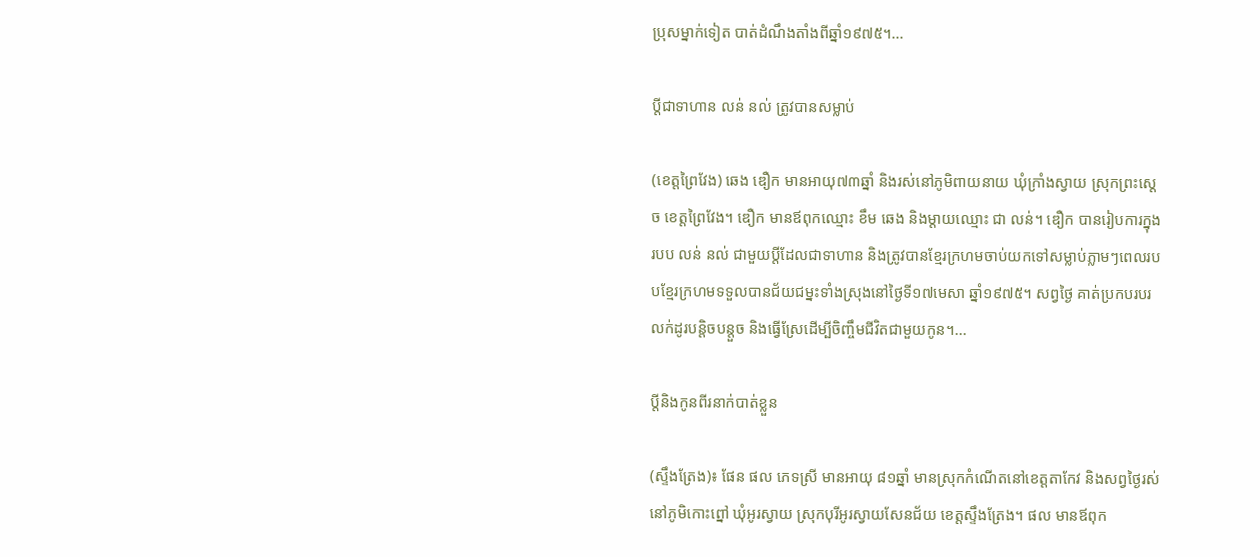ប្រុសម្នាក់ទៀត បាត់ដំណឹងតាំងពីឆ្នាំ១៩៧៥។...

ប្តីជាទាហាន លន់ នល់ ត្រូវបានសម្លាប់

(ខេត្តព្រៃវែង) ឆេង ឌឿក មានអាយុ៧៣ឆ្នាំ និងរស់នៅភូមិពាយនាយ ឃុំក្រាំងស្វាយ ស្រុកព្រះស្ដេច ខេត្តព្រៃវែង។ ឌឿក មានឪពុកឈ្មោះ ខឹម ឆេង និងម្ដាយឈ្មោះ ជា លន់។ ឌឿក បានរៀបការក្នុងរបប លន់ នល់ ជាមួយប្តីដែលជាទាហាន និងត្រូវបានខ្មែរក្រហមចាប់យកទៅសម្លាប់ភ្លាមៗពេលរបបខ្មែរក្រហមទទួលបានជ័យជម្នះទាំងស្រុងនៅថ្ងៃទី១៧មេសា ឆ្នាំ១៩៧៥។ សព្វថ្ងៃ គាត់ប្រកបរបរលក់ដូរបន្តិចបន្តួច និងធ្វើស្រែដើម្បីចិញ្ចឹមជីវិតជាមួយកូន។...

ប្តីនិងកូនពីរនាក់បាត់ខ្លួន

(ស្ទឹងត្រែង)៖ ផែន ផល ភេទស្រី មានអាយុ ៨១ឆ្នាំ មានស្រុកកំណើតនៅខេត្តតាកែវ និងសព្វថ្ងៃរស់នៅភូមិកោះព្នៅ ឃុំអូរស្វាយ ស្រុកបុរីអូរស្វាយសែនជ័យ ខេត្តស្ទឹងត្រែង។ ផល មានឪពុក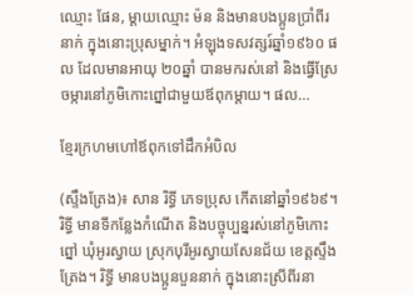ឈ្មោះ ផែន, ម្ដាយឈ្មោះ ម៉ន និងមានបងប្អូនប្រាំពីរនាក់ ក្នុងនោះប្រុសម្នាក់។ អំឡុងទសវត្សរ៍ឆ្នាំ១៩៦០ ផល ដែលមានអាយុ ២០ឆ្នាំ បានមករស់នៅ និងធ្វើស្រែចម្ការនៅភូមិកោះព្នៅជាមួយឪពុកម្ដាយ។ ផល...

ខ្មែរក្រហមហៅឪពុកទៅដឹកអំបិល

(ស្ទឹងត្រែង)៖ សាន រិទ្ធី ភេទប្រុស កើតនៅឆ្នាំ១៩៦៩។ រិទ្ធី មានទីកន្លែងកំណើត និងបច្ចុប្បន្នរស់នៅភូមិកោះព្នៅ ឃុំអូរស្វាយ ស្រុកបុរីអូរស្វាយសែនជ័យ ខេត្តស្ទឹងត្រែង។ រិទ្ធី មានបងប្អូនបួននាក់ ក្នុងនោះស្រីពីរនា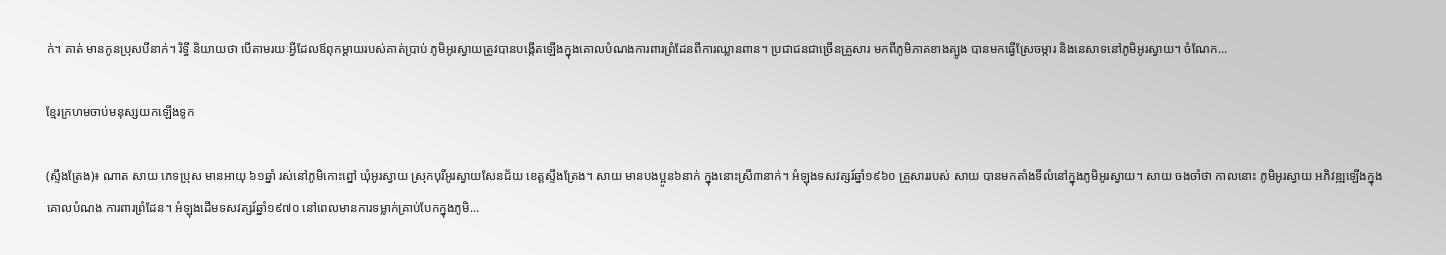ក់។ គាត់ មានកូនប្រុសបីនាក់។ រិទ្ធី និយាយថា បើតាមរយៈអ្វីដែលឪពុកម្ដាយរបស់គាត់ប្រាប់ ភូមិអូរស្វាយត្រូវបានបង្កើតឡើងក្នុងគោលបំណងការពារព្រំដែនពីការឈ្លានពាន។ ប្រជាជនជាច្រើនគ្រួសារ មកពីភូមិភាគខាងត្បូង បានមកធ្វើស្រែចម្ការ និងនេសាទនៅភូមិអូរស្វាយ។ ចំណែក...

ខ្មែរក្រហមចាប់មនុស្សយកឡើងទូក

(ស្ទឹងត្រែង)៖ ណាត សាយ ភេទប្រុស មានអាយុ ៦១ឆ្នាំ រស់នៅភូមិកោះព្នៅ ឃុំអូរស្វាយ ស្រុកបុរីអូរស្វាយសែនជ័យ ខេត្តស្ទឹងត្រែង។ សាយ មានបងប្អូន៦នាក់ ក្នុងនោះស្រី៣នាក់។ អំឡុងទសវត្សរ៍ឆ្នាំ១៩៦០ គ្រួសាររបស់ សាយ បានមកតាំងទីលំនៅក្នុងភូមិអូរស្វាយ។ សាយ ចងចាំថា កាលនោះ ភូមិអូរស្វាយ អភិវឌ្ឍឡើងក្នុងគោលបំណង ការពារព្រំដែន។ អំឡុងដើមទសវត្សរ៍ឆ្នាំ១៩៧០ នៅពេលមានការទម្លាក់គ្រាប់បែកក្នុងភូមិ...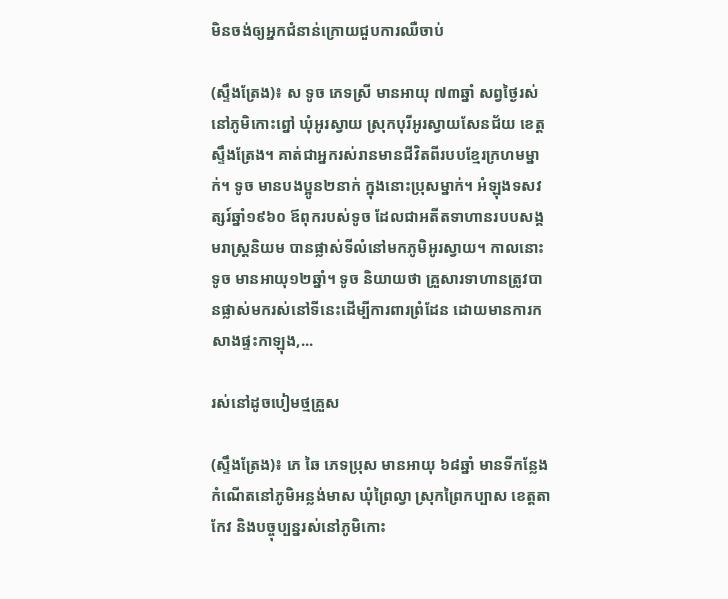មិនចង់ឲ្យអ្នកជំនាន់ក្រោយជួបការឈឺចាប់

(ស្ទឹងត្រែង)៖ ស ទូច ភេទស្រី មានអាយុ ៧៣ឆ្នាំ សព្វថ្ងៃរស់នៅភូមិកោះព្នៅ ឃុំអូរស្វាយ ស្រុកបុរីអូរស្វាយសែនជ័យ ខេត្តស្ទឹងត្រែង។ គាត់ជាអ្នករស់រានមានជីវិតពីរបបខ្មែរក្រហមម្នាក់។ ទូច មានបងប្អូន២នាក់ ក្នុងនោះប្រុសម្នាក់។ អំឡុងទសវត្សរ៍ឆ្នាំ១៩៦០ ឪពុករបស់ទូច ដែលជាអតីតទាហានរបបសង្គមរាស្ត្រនិយម បានផ្លាស់ទីលំនៅមកភូមិអូរស្វាយ។ កាលនោះ ទូច មានអាយុ១២ឆ្នាំ។ ទូច និយាយថា គ្រួសារទាហានត្រូវបានផ្លាស់មករស់នៅទីនេះដើម្បីការពារព្រំដែន ដោយមានការកសាងផ្ទះកាឡុង,...

រស់នៅដូចបៀមថ្មគ្រួស

(ស្ទឹងត្រែង)៖ ភេ ឆៃ ភេទប្រុស មានអាយុ ៦៨ឆ្នាំ មានទីកន្លែងកំណើតនៅភូមិអន្លង់មាស ឃុំព្រៃល្វា ស្រុកព្រៃកប្បាស ខេត្តតាកែវ និងបច្ចុប្បន្នរស់នៅភូមិកោះ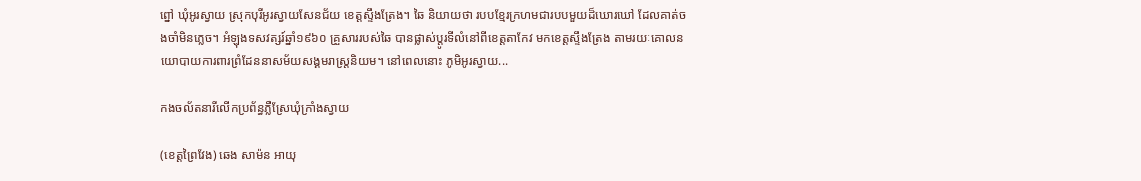ព្នៅ ឃុំអូរស្វាយ ស្រុកបុរីអូរស្វាយសែនជ័យ ខេត្តស្ទឹងត្រែង។ ឆៃ និយាយថា របបខ្មែរក្រហមជារបបមួយដ៏ឃោរឃៅ ដែលគាត់ចងចាំមិនភ្លេច។ អំឡុងទសវត្សរ៍ឆ្នាំ១៩៦០ គ្រួសាររបស់ឆៃ បានផ្លាស់ប្តូរទីលំនៅពីខេត្តតាកែវ មកខេត្តស្ទឹងត្រែង តាមរយៈគោលនយោបាយការពារព្រំដែននាសម័យសង្គមរាស្ត្រនិយម។ នៅពេលនោះ ភូមិអូរស្វាយ...

កងចល័តនារីលើកប្រព័ន្ធភ្លឺស្រែឃុំក្រាំងស្វាយ

(ខេត្តព្រៃវែង) ឆេង សាម៉ន អាយុ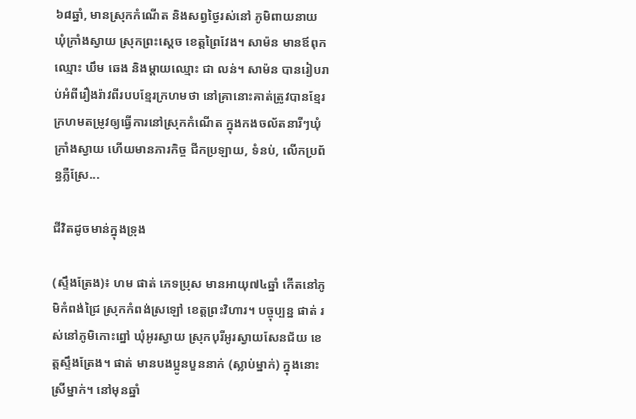៦៨ឆ្នាំ, មានស្រុកកំណើត និងសព្វថ្ងៃរស់នៅ ភូមិពាយនាយ ឃុំក្រាំងស្វាយ ស្រុកព្រះស្ដេច ខេត្តព្រៃវែង។ សាម៉ន មានឪពុកឈ្មោះ ឃឹម ឆេង និងម្ដាយឈ្មោះ ជា លន់។ សាម៉ន បានរៀបរាប់អំពីរឿងរ៉ាវពីរបបខ្មែរក្រហមថា នៅគ្រានោះគាត់ត្រូវបានខ្មែរក្រហមតម្រូវឲ្យធ្វើការនៅស្រុកកំណើត ក្នុងកងចល័តនារីៗឃុំក្រាំងស្វាយ ហើយមានភារកិច្ច ជីកប្រឡាយ, ទំនប់, លើកប្រព័ន្ធភ្លឺស្រែ...

ជីវិតដូចមាន់ក្នុងទ្រុង

(ស្ទឹងត្រែង)៖ ហម ផាត់ ភេទប្រុស មានអាយុ៧៤ឆ្នាំ កើតនៅភូមិកំពង់ជ្រៃ ស្រុកកំពង់ស្រឡៅ ខេត្តព្រះវិហារ។ បច្ចុប្បន្ន ផាត់ រស់នៅភូមិកោះព្នៅ ឃុំអូរស្វាយ ស្រុកបុរីអូរស្វាយសែនជ័យ ខេត្តស្ទឹងត្រែង។ ផាត់ មានបងប្អូនបួននាក់ (ស្លាប់ម្នាក់) ក្នុងនោះស្រីម្នាក់។ នៅមុនឆ្នាំ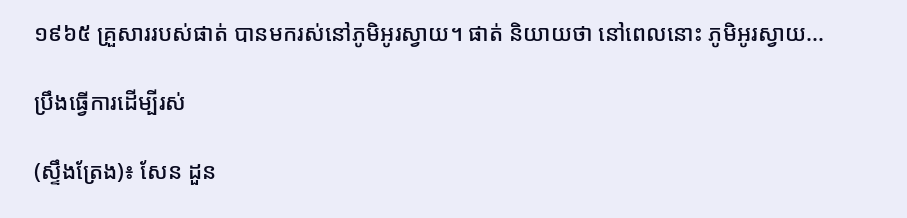១៩៦៥ គ្រួសាររបស់ផាត់ បានមករស់នៅភូមិអូរស្វាយ។ ផាត់ និយាយថា នៅពេលនោះ ភូមិអូរស្វាយ...

ប្រឹងធ្វើការដើម្បីរស់

(ស្ទឹងត្រែង)៖ សែន ដួន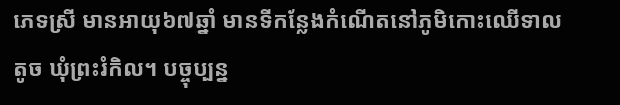ភេទស្រី មានអាយុ៦៧ឆ្នាំ មានទីកន្លែងកំណើតនៅភូមិកោះឈើទាលតូច ឃុំព្រះរំកិល។ បច្ចុប្បន្ន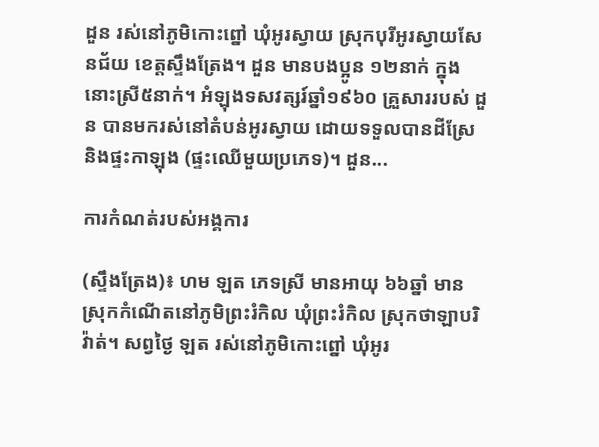ដួន រស់នៅភូមិកោះព្នៅ ឃុំអូរស្វាយ ស្រុកបុរីអូរស្វាយសែនជ័យ ខេត្តស្ទឹងត្រែង។ ដួន មានបងប្អូន ១២នាក់ ក្នុងនោះស្រី៥នាក់។ អំឡុងទសវត្សរ៍ឆ្នាំ១៩៦០ គ្រួសាររបស់ ដួន បានមករស់នៅតំបន់អូរស្វាយ ដោយទទួលបានដីស្រែ និងផ្ទះកាឡុង (ផ្ទះឈើមួយប្រភេទ)។ ដួន...

ការកំណត់របស់អង្គការ

(ស្ទឹងត្រែង)៖ ហម ឡត ភេទស្រី មានអាយុ ៦៦ឆ្នាំ មានស្រុកកំណើតនៅភូមិព្រះរំកិល ឃុំព្រះរំកិល ស្រុកថាឡាបរិវ៉ាត់។ សព្វថ្ងៃ ឡត រស់នៅភូមិកោះព្នៅ ឃុំអូរ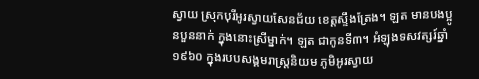ស្វាយ ស្រុកបុរីអូរស្វាយសែនជ័យ ខេត្តស្ទឹងត្រែង។ ឡត មានបងប្អូនបួននាក់ ក្នុងនោះស្រីម្នាក់។ ឡត ជាកូនទី៣។ អំឡុងទសវត្សរ៍ឆ្នាំ១៩៦០ ក្នុងរបបសង្គមរាស្ត្រនិយម ភូមិអូរស្វាយ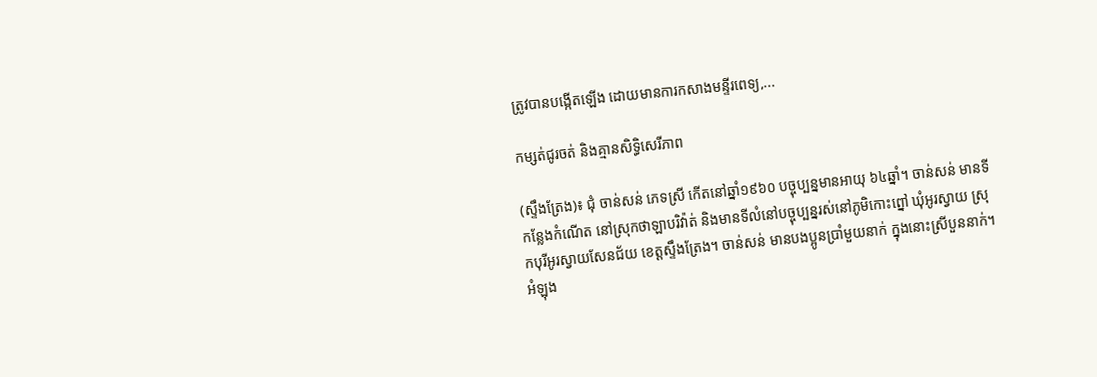ត្រូវបានបង្កើតឡើង ដោយមានការកសាងមន្ទីរពេទ្យ,...

កម្សត់ជូរចត់ និងគ្មានសិទ្ធិសេរីភាព

(ស្ទឹងត្រែង)៖ ជុំ ចាន់សន់ ភេទស្រី កើតនៅឆ្នាំ១៩៦០ បច្ចុប្បន្នមានអាយុ ៦៤ឆ្នាំ។ ចាន់សន់ មានទីកន្លែងកំណើត នៅស្រុកថាឡាបរិវ៉ាត់ និងមានទីលំនៅបច្ចុប្បន្នរស់នៅភូមិកោះព្នៅ ឃុំអូរស្វាយ ស្រុកបុរីអូរស្វាយសែនជ័យ ខេត្តស្ទឹងត្រែង។ ចាន់សន់ មានបងប្អូនប្រាំមួយនាក់ ក្នុងនោះស្រីបួននាក់។ អំឡុង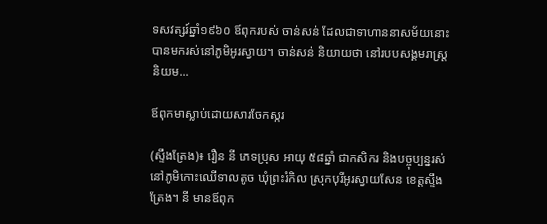ទសវត្សរ៍ឆ្នាំ១៩៦០ ឪពុករបស់ ចាន់សន់ ដែលជាទាហាននាសម័យនោះ បានមករស់នៅភូមិអូរស្វាយ។ ចាន់សន់ និយាយថា នៅរបបសង្គមរាស្ត្រនិយម...

ឪពុកមាស្លាប់ដោយសារចែកស្ករ

(ស្ទឹងត្រែង)៖ រឿន នី ភេទប្រុស អាយុ ៥៨ឆ្នាំ ជាកសិករ និងបច្ចុប្បន្នរស់នៅភូមិកោះឈើទាលតូច ឃុំព្រះរំកិល ស្រុកបុរីអូរស្វាយសែន ខេត្តស្ទឹងត្រែង។ នី មានឪពុក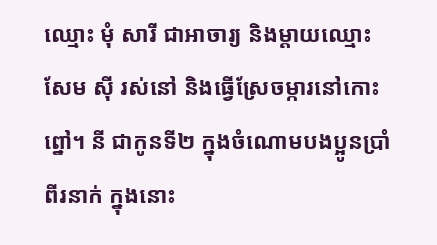ឈ្មោះ មុំ សារី ជាអាចារ្យ និងម្ដាយឈ្មោះ សែម ស៊ី រស់នៅ និងធ្វើស្រែចម្ការនៅកោះព្នៅ។ នី ជាកូនទី២ ក្នុងចំណោមបងប្អូនប្រាំពីរនាក់ ក្នុងនោះ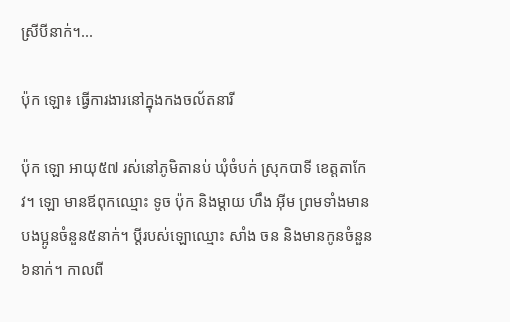ស្រីបីនាក់។...

ប៉ុក ឡោ៖ ធ្វើការងារនៅក្នុងកងចល័តនារី

ប៉ុក ឡោ អាយុ៥៧ រស់នៅភូមិតានប់ ឃុំចំបក់ ស្រុកបាទី ខេត្តតាកែវ។ ឡោ មានឪពុកឈ្មោះ ទូច ប៉ុក និងម្ដាយ ហឹង អ៊ីម ព្រមទាំងមានបងប្អូនចំនួន៥នាក់។ ប្ដីរបស់ឡោឈ្មោះ សាំង ចន និងមានកូនចំនួន៦នាក់។ កាលពី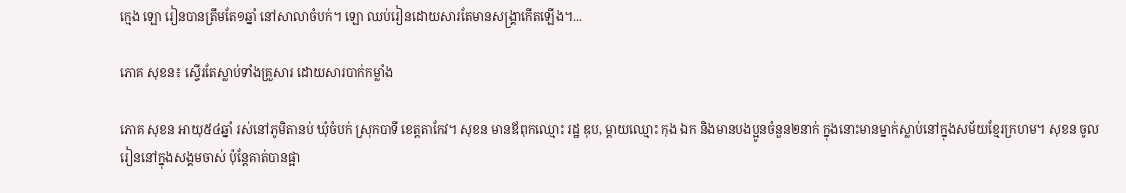ក្មេង ឡោ រៀនបានត្រឹមតែ១ឆ្នាំ នៅសាលាចំបក់។ ឡោ ឈប់រៀនដោយសារតែមានសង្គ្រាកើតឡើង។...

ភោគ សុខន៖ ស្ទើរតែស្លាប់ទាំងគ្រួសារ ដោយសារបាក់កម្លាំង

ភោគ សុខន អាយុ៥៤ឆ្នាំ រស់នៅភូមិតានប់ ឃុំចំបក់ ស្រុកបាទី ខេត្តតាកែវ។ សុខន មានឪពុកឈ្មោះ រដ្ឋ ឌុប, ម្ដាយឈ្មោះ កុង ឯក និងមានបងប្អូនចំនួន២នាក់ ក្នុងនោះមានម្នាក់ស្លាប់នៅក្នុងសម័យខ្មែរក្រហម។ សុខន ចូលរៀននៅក្នុងសង្គមចាស់ ប៉ុន្តែគាត់បានផ្អា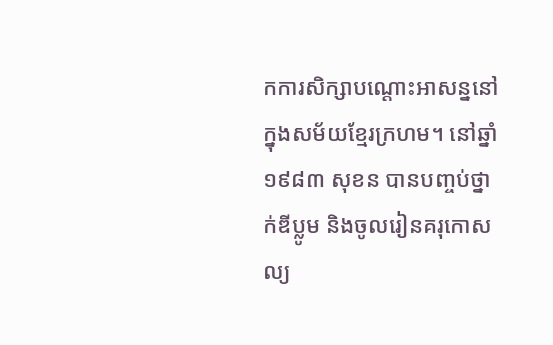កការសិក្សាបណ្ដោះអាសន្ននៅក្នុងសម័យខ្មែរក្រហម។ នៅឆ្នាំ១៩៨៣ សុខន បានបញ្ចប់ថ្នាក់ឌីប្លូម និងចូលរៀនគរុកោសល្យ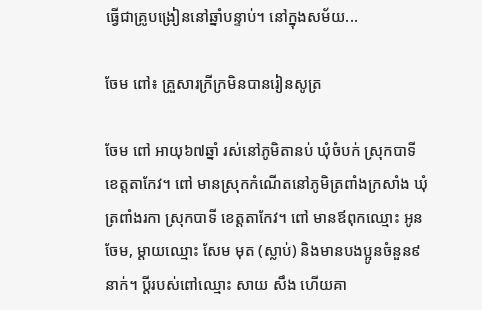ធ្វើជាគ្រូបង្រៀននៅឆ្នាំបន្ទាប់។ នៅក្នុងសម័យ...

ចែម ពៅ៖ គ្រួសារក្រីក្រមិនបានរៀនសូត្រ

ចែម ពៅ អាយុ៦៧ឆ្នាំ រស់នៅភូមិតានប់ ឃុំចំបក់ ស្រុកបាទី ខេត្តតាកែវ។ ពៅ មានស្រុកកំណើតនៅភូមិត្រពាំងក្រសាំង ឃុំត្រពាំងរកា ស្រុកបាទី ខេត្តតាកែវ។ ពៅ មានឪពុកឈ្មោះ អូន ចែម, ម្ដាយឈ្មោះ សែម មុត (ស្លាប់) និងមានបងប្អូនចំនួន៩នាក់។ ប្ដីរបស់ពៅឈ្មោះ សាយ សឹង ហើយគា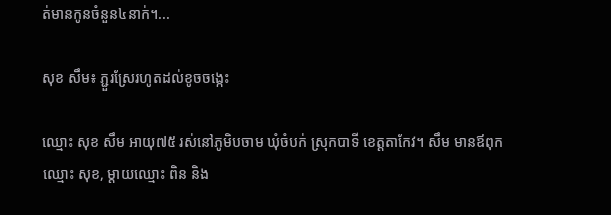ត់មានកូនចំនួន៤នាក់។...

សុខ សឹម៖ ភ្ជួរស្រែរហូតដល់ខូចចង្កេះ

ឈ្មោះ សុខ សឹម អាយុ៧៥ រស់នៅភូមិបចាម ឃុំចំបក់ ស្រុកបាទី ខេត្តតាកែវ។ សឹម មានឪពុកឈ្មោះ សុខ, ម្ដាយឈ្មោះ ពិន និង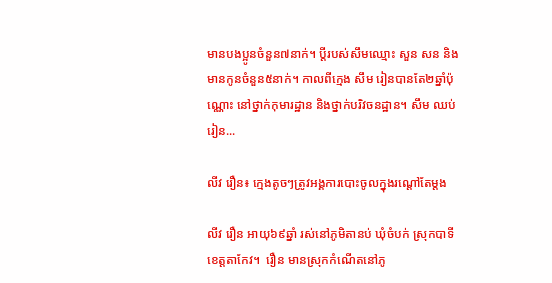មានបងប្អូនចំនួន៧នាក់។ ប្ដីរបស់សឹមឈ្មោះ សួន សន និងមានកូនចំនួន៥នាក់។ កាលពីក្មេង សឹម រៀនបានតែ២ឆ្នាំប៉ុណ្ណោះ នៅថ្នាក់កុមារដ្ឋាន និងថ្នាក់បរិវចនដ្ឋាន។ សឹម ឈប់រៀន...

លីវ រឿន៖ ក្មេងតូចៗត្រូវអង្គការបោះចូលក្នុងរណ្ដៅតែម្ដង

លីវ រឿន អាយុ៦៩ឆ្នាំ រស់នៅភូមិតានប់ ឃុំចំបក់ ស្រុកបាទី ខេត្តតាកែវ។  រឿន មានស្រុកកំណើតនៅភូ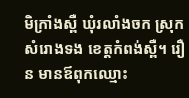មិក្រាំងស្ពឺ ឃុំរលាំងចក ស្រុកសំរោងទង ខេត្តកំពង់ស្ពឺ។ រឿន មានឪពុកឈ្មោះ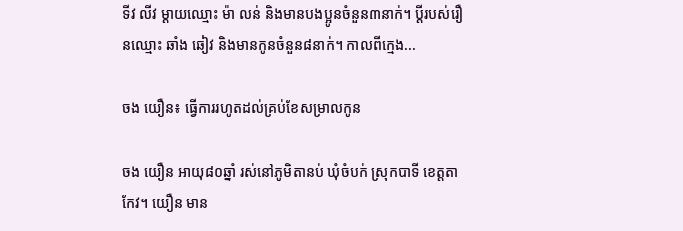ទីវ លីវ ម្ដាយឈ្មោះ ម៉ា លន់ និងមានបងប្អូនចំនួន៣នាក់។ ប្ដីរបស់រឿនឈ្មោះ ឆាំង ឆៀវ និងមានកូនចំនួន៨នាក់។ កាលពីក្មេង...

ចង យឿន៖ ធ្វើការរហូតដល់គ្រប់ខែសម្រាលកូន

ចង យឿន អាយុ៨០ឆ្នាំ រស់នៅភូមិតានប់ ឃុំចំបក់ ស្រុកបាទី ខេត្តតាកែវ។ យឿន មាន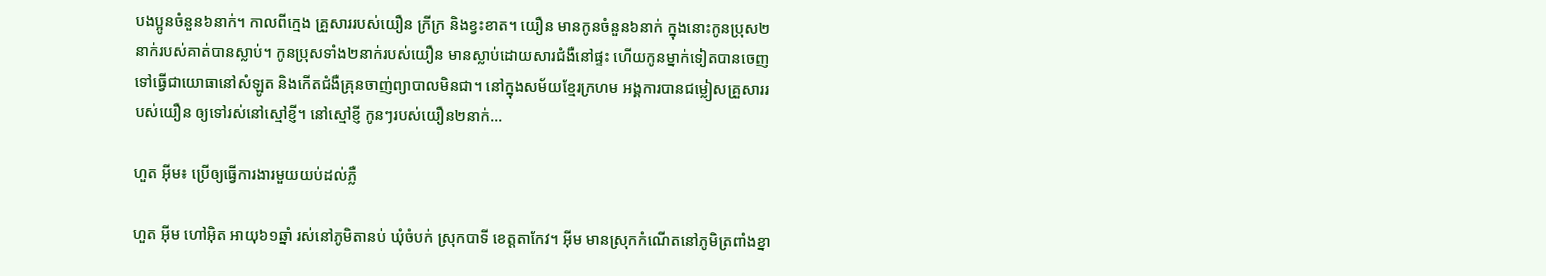បងប្អូនចំនួន៦នាក់។ កាលពីក្មេង គ្រួសាររបស់យឿន ក្រីក្រ និងខ្វះខាត។ យឿន មានកូនចំនួន៦នាក់ ក្នុងនោះកូនប្រុស២នាក់របស់គាត់បានស្លាប់។ កូនប្រុសទាំង២នាក់របស់យឿន មានស្លាប់ដោយសារជំងឺនៅផ្ទះ ហើយកូនម្នាក់ទៀតបានចេញទៅធ្វើជាយោធានៅសំឡូត និងកើតជំងឺគ្រុនចាញ់ព្យាបាលមិនជា។ នៅក្នុងសម័យខ្មែរក្រហម អង្គការបានជម្លៀសគ្រួសាររបស់យឿន ឲ្យទៅរស់នៅស្មៅខ្ញី។ នៅស្មៅខ្ញី កូនៗរបស់យឿន២នាក់...

ហួត អ៊ីម៖ ប្រើឲ្យធ្វើការងារមួយយប់ដល់ភ្លឺ

ហួត អ៊ីម ហៅអ៊ិត អាយុ៦១ឆ្នាំ រស់នៅភូមិតានប់ ឃុំចំបក់ ស្រុកបាទី ខេត្តតាកែវ។ អ៊ីម មានស្រុកកំណើតនៅភូមិត្រពាំងខ្នា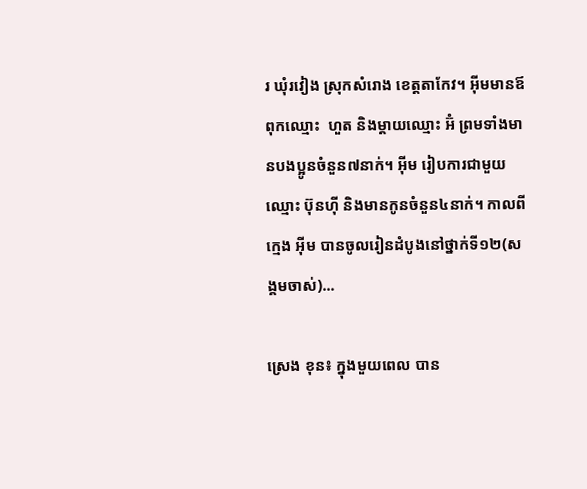រ ឃុំរវៀង ស្រុកសំរោង ខេត្តតាកែវ។ អ៊ីមមានឪពុកឈ្មោះ  ហួត និងម្ដាយឈ្មោះ អ៊ំ ព្រមទាំងមានបងប្អូនចំនួន៧នាក់។ អ៊ីម រៀបការជាមួយឈ្មោះ ប៊ុនហ៊ី និងមានកូនចំនួន៤នាក់។ កាលពីក្មេង អ៊ីម បានចូលរៀនដំបូងនៅថ្នាក់ទី១២(សង្គមចាស់)...

ស្រេង ខុន៖ ក្នុងមួយពេល បាន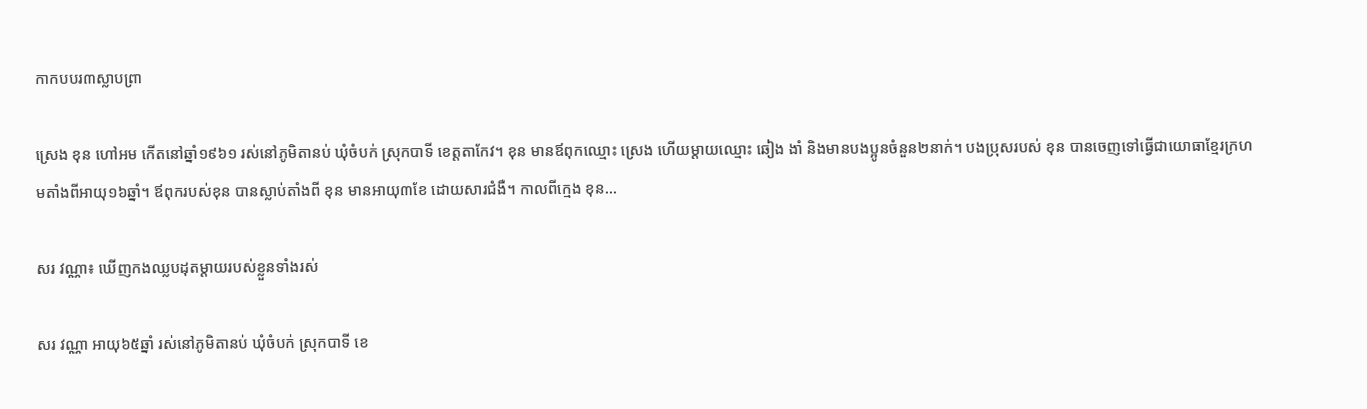កាកបបរ៣ស្លាបព្រា

ស្រេង ខុន ហៅអម កើតនៅឆ្នាំ១៩៦១ រស់នៅភូមិតានប់ ឃុំចំបក់ ស្រុកបាទី ខេត្តតាកែវ។ ខុន មានឪពុកឈ្មោះ ស្រេង ហើយម្ដាយឈ្មោះ ឆៀង ងាំ និងមានបងប្អូនចំនួន២នាក់។ បងប្រុសរបស់ ខុន បានចេញទៅធ្វើជាយោធាខ្មែរក្រហមតាំងពីអាយុ១៦ឆ្នាំ។ ឪពុករបស់ខុន បានស្លាប់តាំងពី ខុន មានអាយុ៣ខែ ដោយសារជំងឺ។ កាលពីក្មេង ខុន...

សរ វណ្ណា៖ ឃើញកងឈ្លបដុតម្ដាយរបស់ខ្លួនទាំងរស់

សរ វណ្ណា អាយុ៦៥ឆ្នាំ រស់នៅភូមិតានប់ ឃុំចំបក់ ស្រុកបាទី ខេ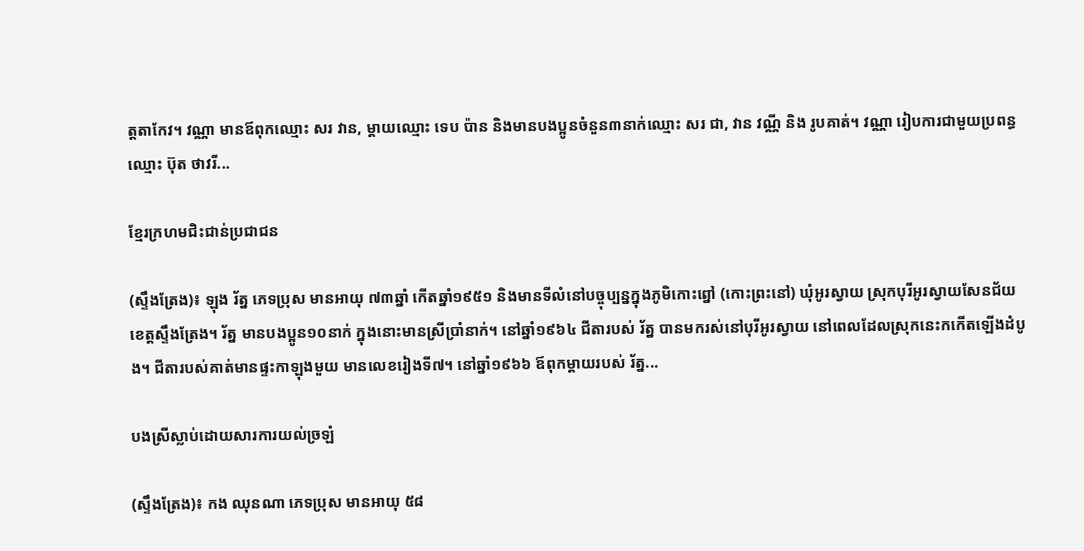ត្តតាកែវ។ វណ្ណា មានឪពុកឈ្មោះ សរ វាន, ម្ដាយឈ្មោះ ទេប ប៉ាន និងមានបងប្អូនចំនួន៣នាក់ឈ្មោះ សរ ជា, វាន វណ្ណី និង រូបគាត់។ វណ្ណា រៀបការជាមួយប្រពន្ធឈ្មោះ ប៊ុត ថាវរី...

ខ្មែរក្រហមជិះជាន់ប្រជាជន

(ស្ទឹងត្រែង)៖ ឡុង រ័ត្ន ភេទប្រុស មានអាយុ ៧៣ឆ្នាំ កើតឆ្នាំ១៩៥១ និងមានទីលំនៅបច្ចុប្បន្នក្នុងភូមិកោះព្នៅ (កោះព្រះនៅ) ឃុំអូរស្វាយ ស្រុកបុរីអូរស្វាយសែនជ័យ ខេត្តស្ទឹងត្រែង។ រ័ត្ន មានបងប្អូន១០នាក់ ក្នុងនោះមានស្រីប្រាំនាក់។ នៅឆ្នាំ១៩៦៤ ជីតារបស់ រ័ត្ន បានមករស់នៅបុរីអូរស្វាយ នៅពេលដែលស្រុកនេះកកើតឡើងដំបូង។ ជីតារបស់គាត់មានផ្ទះកាឡុងមួយ មានលេខរៀងទី៧។ នៅឆ្នាំ១៩៦៦ ឪពុកម្ដាយរបស់ រ័ត្ន...

បងស្រីស្លាប់ដោយសារការយល់ច្រឡំ

(ស្ទឹងត្រែង)៖ កង ឈុនណា ភេទប្រុស មានអាយុ ៥៨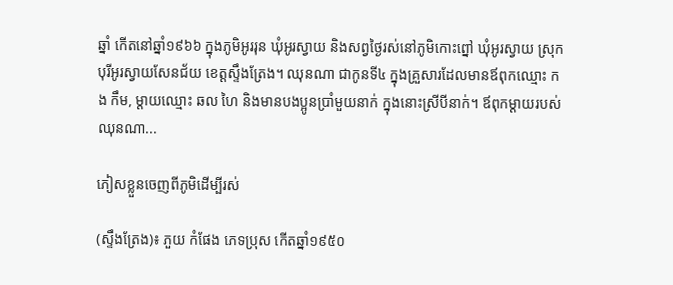ឆ្នាំ កើតនៅឆ្នាំ១៩៦៦ ក្នុងភូមិអូររុន ឃុំអូរស្វាយ និងសព្វថ្ងៃរស់នៅភូមិកោះព្នៅ ឃុំអូរស្វាយ ស្រុកបុរីអូរស្វាយសែនជ័យ ខេត្តស្ទឹងត្រែង។ ឈុនណា ជាកូនទី៤ ក្នុងគ្រួសារដែលមានឪពុកឈ្មោះ កង កឹម, ម្ដាយឈ្មោះ ឆល ហៃ និងមានបងប្អូនប្រាំមួយនាក់ ក្នុងនោះស្រីបីនាក់។ ឪពុកម្ដាយរបស់ ឈុនណា...

ភៀសខ្លួនចេញពីភូមិដើម្បីរស់

(ស្ទឹងត្រែង)៖ ភួយ កំផែង ភេទប្រុស កើតឆ្នាំ១៩៥០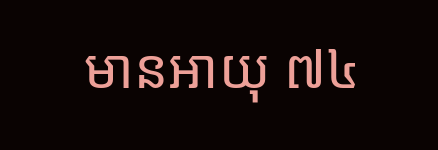មានអាយុ ៧៤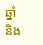ឆ្នាំ និង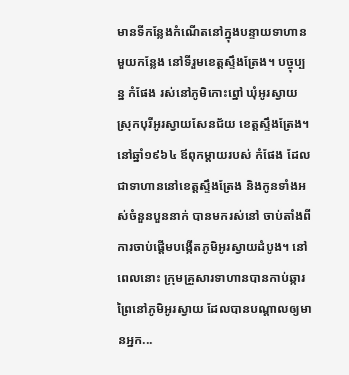មានទីកន្លែងកំណើតនៅក្នុងបន្ទាយទាហានមួយកន្លែង នៅទីរួមខេត្តស្ទឹងត្រែង។ បច្ចុប្បន្ន កំផែង រស់នៅភូមិកោះព្នៅ ឃុំអូរស្វាយ ស្រុកបុរីអូរស្វាយសែនជ័យ ខេត្តស្ទឹងត្រែង។ នៅឆ្នាំ១៩៦៤ ឪពុកម្ដាយរបស់ កំផែង ដែលជាទាហាននៅខេត្តស្ទឹងត្រែង និងកូនទាំងអស់ចំនួនបួននាក់ បានមករស់នៅ ចាប់តាំងពីការចាប់ផ្តើមបង្កើតភូមិអូរស្វាយដំបូង។ នៅពេលនោះ ក្រុមគ្រួសារទាហានបានកាប់ឆ្ការព្រៃនៅភូមិអូរស្វាយ ដែលបានបណ្ដាលឲ្យមានអ្នក...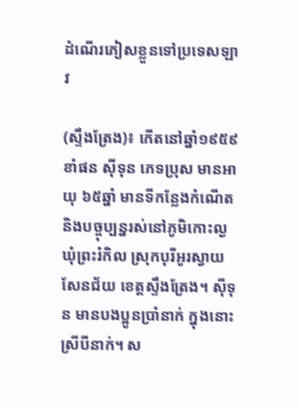ដំណើរភៀសខ្លួនទៅប្រទេសឡាវ

(ស្ទឹងត្រែង)៖ កើតនៅឆ្នាំ១៩៥៩ ខាំផន ស៊ីទុន ភេទប្រុស មានអាយុ ៦៥ឆ្នាំ មានទីកន្លែងកំណើត និងបច្ចុប្បន្នរស់នៅភូមិកោះល្ង ឃុំព្រះរំកិល ស្រុកបុរីអូរស្វាយសែនជ័យ ខេត្តស្ទឹងត្រែង។ ស៊ីទុន មានបងប្អូនប្រាំនាក់ ក្នុងនោះស្រីបីនាក់។ ស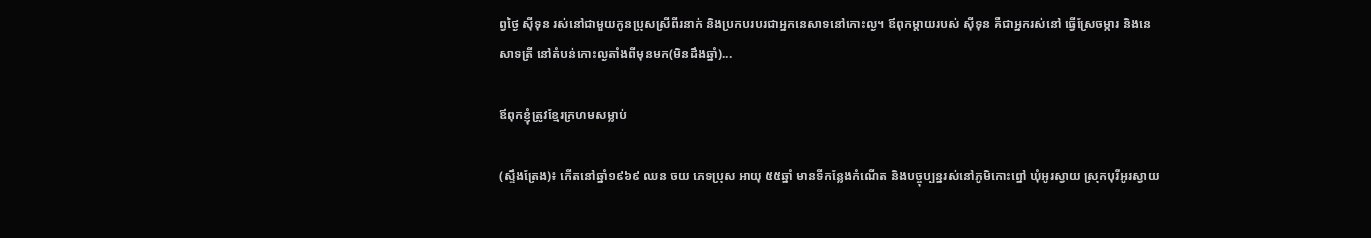ព្វថ្ងៃ ស៊ីទុន រស់នៅជាមួយកូនប្រុសស្រីពីរនាក់ និងប្រកបរបរជាអ្នកនេសាទនៅកោះល្ង។ ឪពុកម្ដាយរបស់ ស៊ីទុន គឺជាអ្នករស់នៅ ធ្វើស្រែចម្ការ និងនេសាទត្រី នៅតំបន់កោះល្ងតាំងពីមុនមក(មិនដឹងឆ្នាំ)...

ឪពុកខ្ញុំត្រូវខ្មែរក្រហមសម្លាប់

(ស្ទឹងត្រែង)៖ កើតនៅឆ្នាំ១៩៦៩ ឈន ចយ ភេទប្រុស អាយុ ៥៥ឆ្នាំ មានទីកន្លែងកំណើត និងបច្ចុប្បន្នរស់នៅភូមិកោះព្នៅ ឃុំអូរស្វាយ ស្រុកបុរីអូរស្វាយ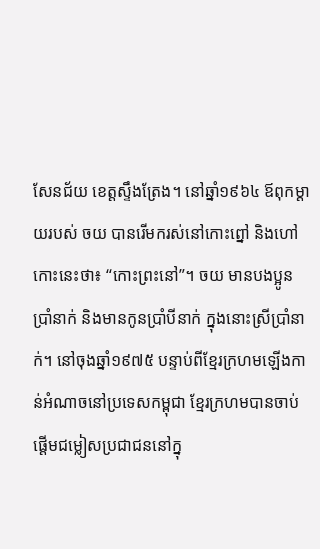សែនជ័យ ខេត្តស្ទឹងត្រែង។ នៅឆ្នាំ១៩៦៤ ឪពុកម្ដាយរបស់ ចយ បានរើមករស់នៅកោះព្នៅ និងហៅកោះនេះថា៖ “កោះព្រះនៅ”។ ចយ មានបងប្អូនប្រាំនាក់ និងមានកូនប្រាំបីនាក់ ក្នុងនោះស្រីប្រាំនាក់។ នៅចុងឆ្នាំ១៩៧៥ បន្ទាប់ពីខ្មែរក្រហមឡើងកាន់អំណាចនៅប្រទេសកម្ពុជា ខ្មែរក្រហមបានចាប់ផ្តើមជម្លៀសប្រជាជននៅក្នុ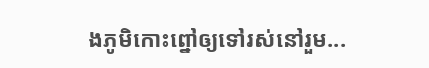ងភូមិកោះព្នៅឲ្យទៅរស់នៅរួម...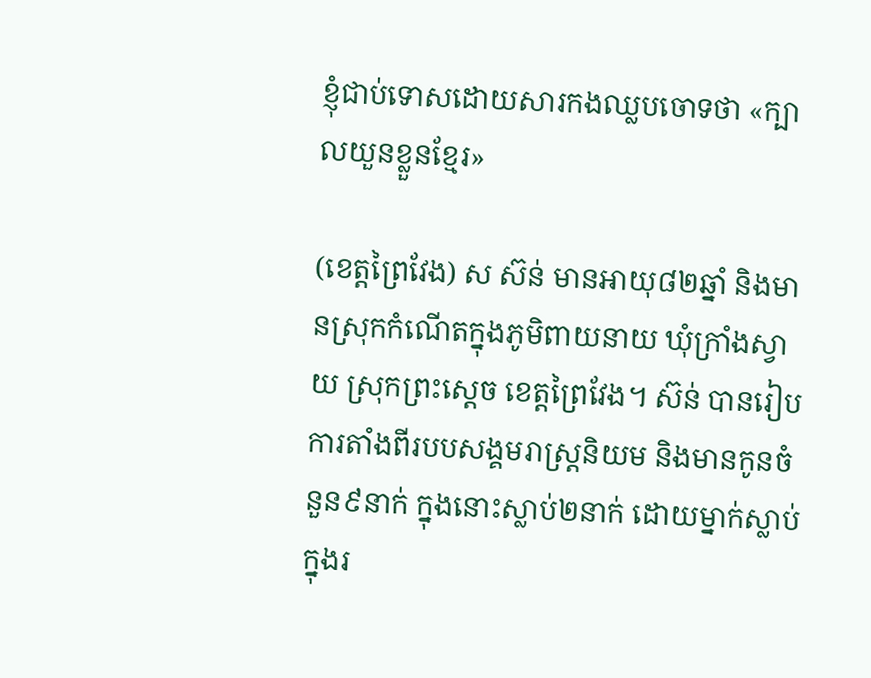ខ្ញុំជាប់ទោសដោយសារកងឈ្លបចោទថា «ក្បាលយួនខ្លួនខ្មែរ»

(ខេត្តព្រៃវែង) ស ស៊ន់ មានអាយុ៨២ឆ្នាំ និងមានស្រុកកំណើតក្នុងភូមិពាយនាយ ឃុំក្រាំងស្វាយ ស្រុកព្រះស្ដេច ខេត្តព្រៃវែង។ ស៊ន់ បានរៀបការតាំងពីរបបសង្គមរាស្រ្តនិយម និងមានកូនចំនួន៩នាក់ ក្នុងនោះស្លាប់២នាក់ ដោយម្នាក់ស្លាប់ក្នុងរ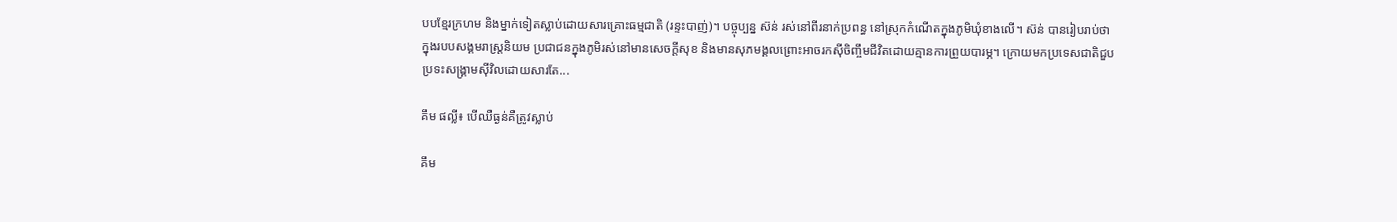បបខ្មែរក្រហម និងម្នាក់ទៀតស្លាប់ដោយសារគ្រោះធម្មជាតិ (រន្ទះបាញ់)។ បច្ចុប្បន្ន ស៊ន់ រស់នៅពីរនាក់ប្រពន្ធ នៅស្រុកកំណើតក្នុងភូមិឃុំខាងលើ។ ស៊ន់ បានរៀបរាប់ថា ក្នុងរបបសង្គមរាស្រ្តនិយម ប្រជាជនក្នុងភូមិរស់នៅមានសេចក្តីសុខ និងមានសុភមង្គលព្រោះអាចរកស៊ីចិញ្ចឹមជីវិតដោយគ្មានការព្រួយបារម្ភ។ ក្រោយមកប្រទេសជាតិជួបប្រទះសង្រ្គាមស៊ីវិលដោយសារតែ...

គឹម ផល្លី៖ បើឈឺធ្ងន់គឺត្រូវស្លាប់

គឹម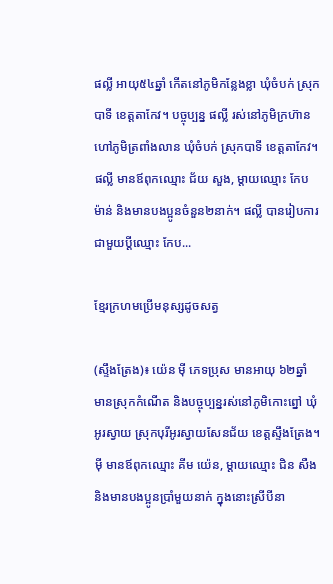ផល្លី អាយុ៥៤ឆ្នាំ កើតនៅភូមិកន្លែងខ្លា ឃុំចំបក់ ស្រុកបាទី ខេត្តតាកែវ។ បច្ចុប្បន្ន ផល្លី រស់នៅភូមិក្រហ៊ាន ហៅភូមិត្រពាំងលាន ឃុំចំបក់ ស្រុកបាទី ខេត្តតាកែវ។ ផល្លី មានឪពុកឈ្មោះ ជ័យ សួង, ម្ដាយឈ្មោះ កែប ម៉ាន់ និងមានបងប្អូនចំនួន២នាក់។ ផល្លី បានរៀបការជាមួយប្ដីឈ្មោះ កែប...

ខ្មែរក្រហមប្រើមនុស្សដូចសត្វ

(ស្ទឹងត្រែង)៖ យ៉េន ម៉ី ភេទប្រុស មានអាយុ ៦២ឆ្នាំ មានស្រុកកំណើត និងបច្ចុប្បន្នរស់នៅភូមិកោះព្នៅ ឃុំអូរស្វាយ ស្រុកបុរីអូរស្វាយសែនជ័យ ខេត្តស្ទឹងត្រែង។ ម៉ី មានឪពុកឈ្មោះ គីម យ៉េន, ម្ដាយឈ្មោះ ជិន សឺង និងមានបងប្អូនប្រាំមួយនាក់ ក្នុងនោះស្រីបីនា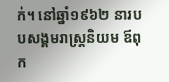ក់។ នៅឆ្នាំ១៩៦២ នារបបសង្គមរាស្ត្រនិយម ឪពុក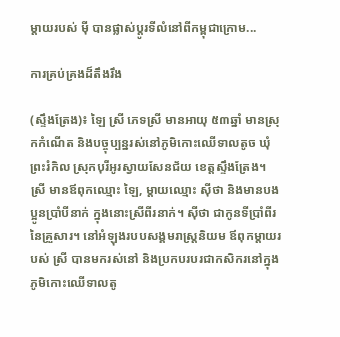ម្ដាយរបស់ ម៉ី បានផ្លាស់ប្តូរទីលំនៅពីកម្ពុជាក្រោម...

ការគ្រប់គ្រងដ៏តឹងរឹង

(ស្ទឹងត្រែង)៖ ឡៃ ស្រី ភេទស្រី មានអាយុ ៥៣ឆ្នាំ មានស្រុកកំណើត និងបច្ចុប្បន្នរស់នៅភូមិកោះឈើទាលតូច ឃុំព្រះរំកិល ស្រុកបុរីអូរស្វាយសែនជ័យ ខេត្តស្ទឹងត្រែង។ ស្រី មានឪពុកឈ្មោះ ឡៃ, ម្ដាយឈ្មោះ ស៊ីថា និងមានបងប្អូនប្រាំបីនាក់ ក្នុងនោះស្រីពីរនាក់។ ស៊ីថា ជាកូនទីប្រាំពីរនៃគ្រួសារ។ នៅអំឡុងរបបសង្គមរាស្ត្រនិយម ឪពុកម្ដាយរបស់ ស្រី បានមករស់នៅ និងប្រកបរបរជាកសិករនៅក្នុងភូមិកោះឈើទាលតូ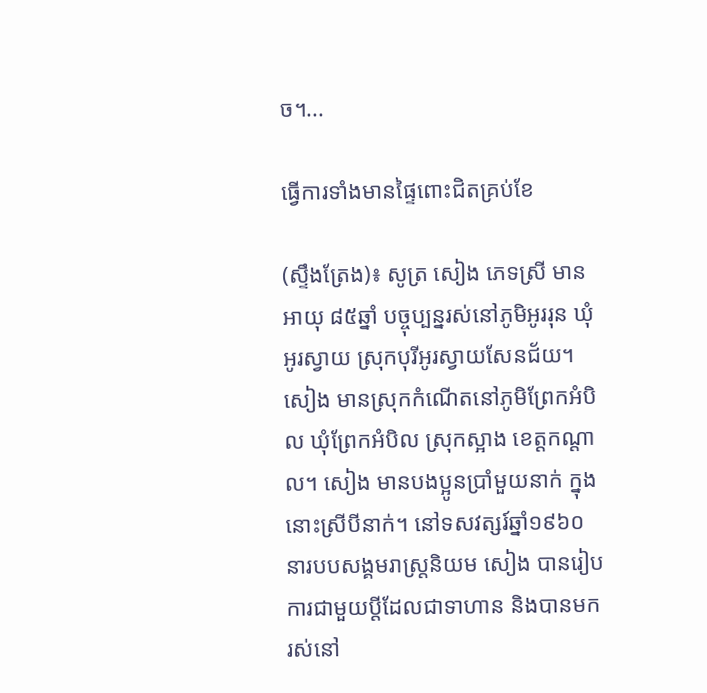ច។...

ធ្វើការទាំងមានផ្ទៃពោះជិតគ្រប់ខែ

(ស្ទឹងត្រែង)៖ សូត្រ សៀង ភេទស្រី មានអាយុ ៨៥ឆ្នាំ បច្ចុប្បន្នរស់នៅភូមិអូររុន ឃុំអូរស្វាយ ស្រុកបុរីអូរស្វាយសែនជ័យ។ សៀង មានស្រុកកំណើតនៅភូមិព្រែកអំបិល ឃុំព្រែកអំបិល ស្រុកស្អាង ខេត្តកណ្ដាល។ សៀង មានបងប្អូនប្រាំមួយនាក់ ក្នុងនោះស្រីបីនាក់។ នៅទសវត្សរ៍ឆ្នាំ១៩៦០ នារបបសង្គមរាស្ត្រនិយម សៀង បានរៀបការជាមួយប្តីដែលជាទាហាន និងបានមករស់នៅ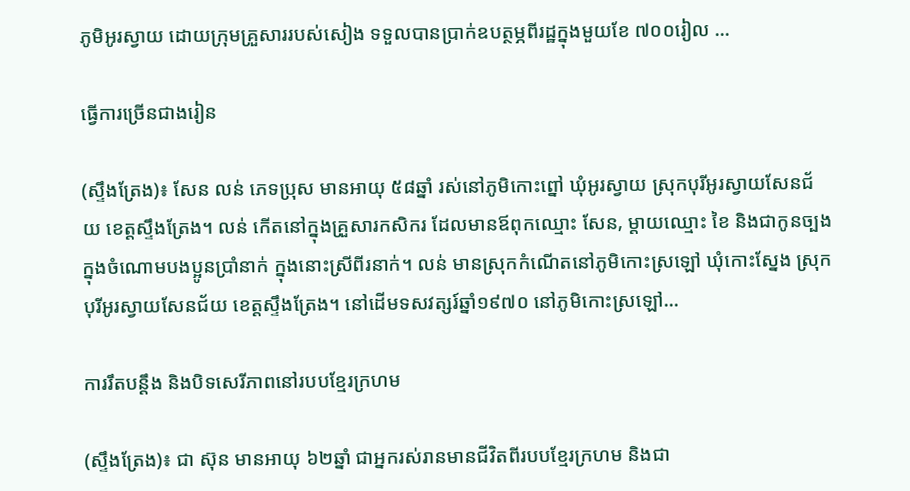ភូមិអូរស្វាយ ដោយក្រុមគ្រួសាររបស់សៀង ទទួលបានប្រាក់ឧបត្ថម្ភពីរដ្ឋក្នុងមួយខែ ៧០០រៀល ...

ធ្វើការច្រើនជាងរៀន

(ស្ទឹងត្រែង)៖ សែន លន់ ភេទប្រុស មានអាយុ ៥៨ឆ្នាំ រស់នៅភូមិកោះព្នៅ ឃុំអូរស្វាយ ស្រុកបុរីអូរស្វាយសែនជ័យ ខេត្តស្ទឹងត្រែង។ លន់ កើតនៅក្នុងគ្រួសារកសិករ ដែលមានឪពុកឈ្មោះ សែន, ម្ដាយឈ្មោះ ខៃ និងជាកូនច្បងក្នុងចំណោមបងប្អូនប្រាំនាក់ ក្នុងនោះស្រីពីរនាក់។ លន់ មានស្រុកកំណើតនៅភូមិកោះស្រឡៅ ឃុំកោះស្នែង ស្រុកបុរីអូរស្វាយសែនជ័យ ខេត្តស្ទឹងត្រែង។ នៅដើមទសវត្សរ៍ឆ្នាំ១៩៧០ នៅភូមិកោះស្រឡៅ...

ការរឹតបន្តឹង និងបិទសេរីភាពនៅរបបខ្មែរក្រហម

(ស្ទឹងត្រែង)៖ ជា ស៊ុន មានអាយុ ៦២ឆ្នាំ ជាអ្នករស់រានមានជីវិតពីរបបខ្មែរក្រហម និងជា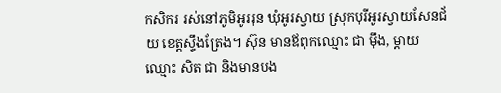កសិករ រស់នៅភូមិអូររុន ឃុំអូរស្វាយ ស្រុកបុរីអូរស្វាយសែនជ័យ ខេត្តស្ទឹងត្រែង។ ស៊ុន មានឪពុកឈ្មោះ ជា ម៉ឹង, ម្ដាយឈ្មោះ សិត ជា និងមានបង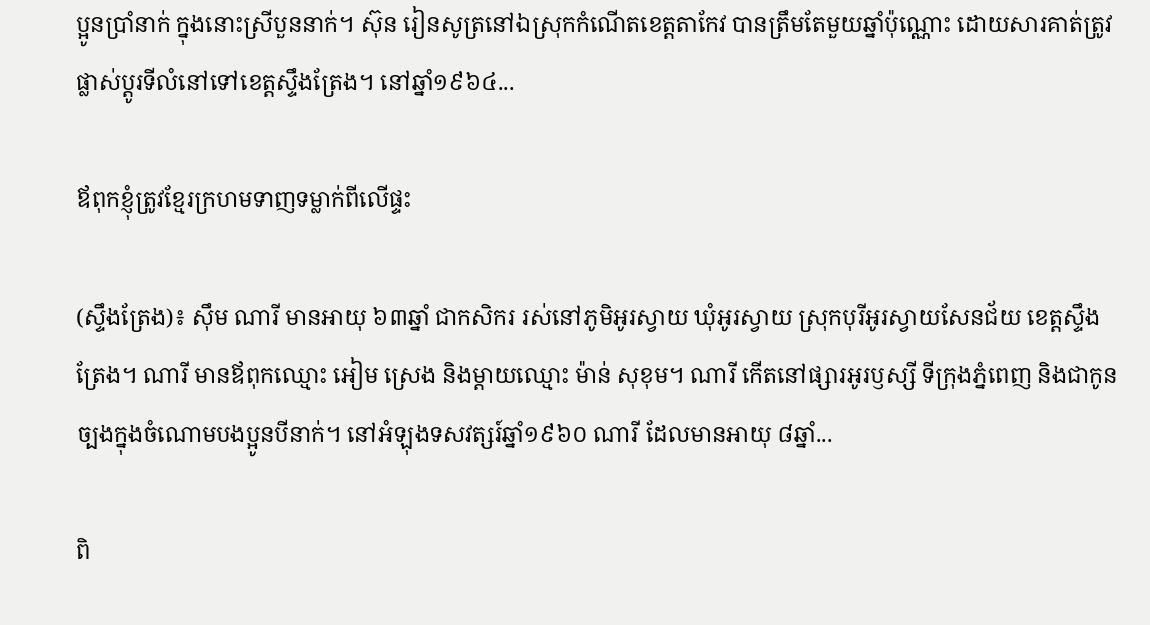ប្អូនប្រាំនាក់ ក្នុងនោះស្រីបួននាក់។ ស៊ុន រៀនសូត្រនៅឯស្រុកកំណើតខេត្តតាកែវ បានត្រឹមតែមួយឆ្នាំប៉ុណ្ណោះ ដោយសារគាត់ត្រូវផ្លាស់ប្តូរទីលំនៅទៅខេត្តស្ទឹងត្រែង។ នៅឆ្នាំ១៩៦៤...

ឪពុកខ្ញុំត្រូវខ្មែរក្រហមទាញទម្លាក់ពីលើផ្ទះ

(ស្ទឹងត្រែង)៖ ស៊ឹម ណារី មានអាយុ ៦៣ឆ្នាំ ជាកសិករ រស់នៅភូមិអូរស្វាយ ឃុំអូរស្វាយ ស្រុកបុរីអូរស្វាយសែនជ័យ ខេត្តស្ទឹងត្រែង។ ណារី មានឪពុកឈ្មោះ អៀម ស្រេង និងម្ដាយឈ្មោះ ម៉ាន់ សុខុម។ ណារី កើតនៅផ្សារអូរឫស្សី ទីក្រុងភ្នំពេញ និងជាកូនច្បងក្នុងចំណោមបងប្អូនបីនាក់។ នៅអំឡុងទសវត្សរ៍ឆ្នាំ១៩៦០ ណារី ដែលមានអាយុ ៨ឆ្នាំ...

ពិ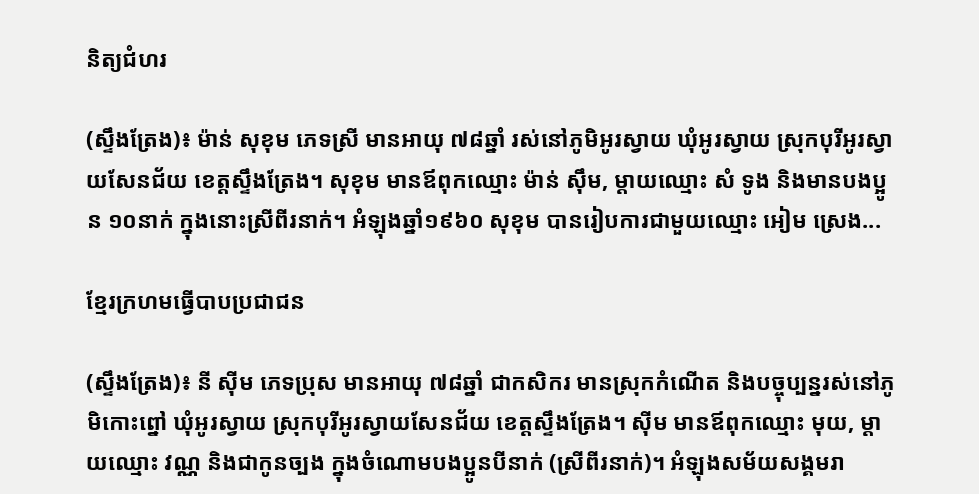និត្យជំហរ

(ស្ទឹងត្រែង)៖ ម៉ាន់ សុខុម ភេទស្រី មានអាយុ ៧៨ឆ្នាំ រស់នៅភូមិអូរស្វាយ ឃុំអូរស្វាយ ស្រុកបុរីអូរស្វាយសែនជ័យ ខេត្តស្ទឹងត្រែង។ សុខុម មានឪពុកឈ្មោះ ម៉ាន់ ស៊ឹម, ម្ដាយឈ្មោះ សំ ទូង និងមានបងប្អូន ១០នាក់ ក្នុងនោះស្រីពីរនាក់។ អំឡុងឆ្នាំ១៩៦០ សុខុម បានរៀបការជាមួយឈ្មោះ អៀម ស្រេង...

ខ្មែរក្រហមធ្វើបាបប្រជាជន

(ស្ទឹងត្រែង)៖ នី ស៊ីម ភេទប្រុស មានអាយុ ៧៨ឆ្នាំ ជាកសិករ មានស្រុកកំណើត និងបច្ចុប្បន្នរស់នៅភូមិកោះព្នៅ ឃុំអូរស្វាយ ស្រុកបុរីអូរស្វាយសែនជ័យ ខេត្តស្ទឹងត្រែង។ ស៊ីម មានឪពុកឈ្មោះ មុយ, ម្ដាយឈ្មោះ វណ្ណ និងជាកូនច្បង ក្នុងចំណោមបងប្អូនបីនាក់ (ស្រីពីរនាក់)។ អំឡុងសម័យសង្គមរា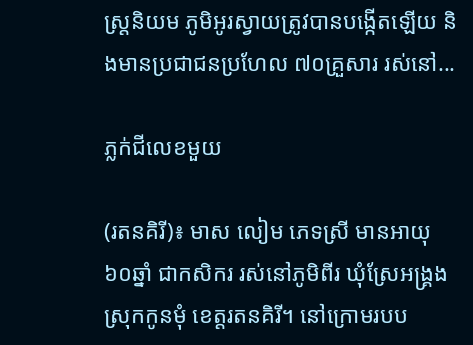ស្ត្រនិយម ភូមិអូរស្វាយត្រូវបានបង្កើតឡើយ និងមានប្រជាជនប្រហែល ៧០គ្រួសារ រស់នៅ...

ភ្លក់ជីលេខមួយ

(រតនគិរី)៖ មាស លៀម ភេទស្រី មានអាយុ ៦០ឆ្នាំ ជាកសិករ រស់នៅភូមិពីរ ឃុំស្រែអង្គ្រង ស្រុកកូនមុំ ខេត្តរតនគិរី។ នៅក្រោមរបប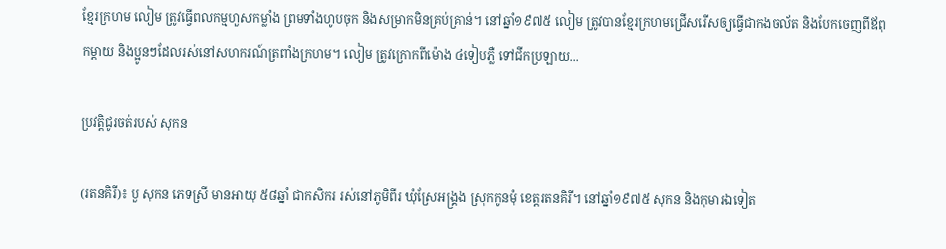ខ្មែរក្រហម លៀម ត្រូវធ្វើពលកម្មហួសកម្លាំង ព្រមទាំងហូបចុក និងសម្រាកមិនគ្រប់គ្រាន់។ នៅឆ្នាំ១៩៧៥ លៀម ត្រូវបានខ្មែរក្រហមជ្រើសរើសឲ្យធ្វើជាកងចល័ត និងបែកចេញពីឪពុកម្ដាយ និងប្អូនៗដែលរស់នៅសហករណ៍ត្រពាំងក្រហម។ លៀម ត្រូវក្រោកពីម៉ោង ៤ទៀបភ្លឺ ទៅជីកប្រឡាយ...

ប្រវត្តិជូរចត់របស់ សុកន

(រតនគិរី)៖ បួ សុកន ភេទស្រី មានអាយុ ៥៨ឆ្នាំ ជាកសិករ រស់នៅភូមិពីរ ឃុំស្រែអង្គ្រង ស្រុកកូនមុំ ខេត្តរតនគិរី។ នៅឆ្នាំ១៩៧៥ សុកន និងកុមារឯទៀត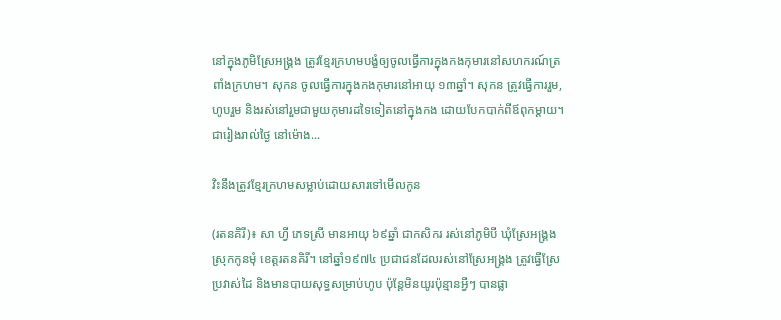នៅក្នុងភូមិស្រែអង្គ្រង ត្រូវខ្មែរក្រហមបង្ខំឲ្យចូលធ្វើការក្នុងកងកុមារនៅសហករណ៍ត្រពាំងក្រហម។ សុកន ចូលធ្វើការក្នុងកងកុមារនៅអាយុ ១៣ឆ្នាំ។ សុកន ត្រូវធ្វើការរួម, ហូបរួម និងរស់នៅរួមជាមួយកុមារដទៃទៀតនៅក្នុងកង ដោយបែកបាក់ពីឪពុកម្តាយ។ ជារៀងរាល់ថ្ងៃ នៅម៉ោង...

វិះនឹងត្រូវខ្មែរក្រហមសម្លាប់ដោយសារទៅមើលកូន

(រតនគិរី)៖ សា ហ្វី ភេទស្រី មានអាយុ ៦៩ឆ្នាំ ជាកសិករ រស់នៅភូមិបី ឃុំស្រែអង្គ្រង ស្រុកកូនមុំ ខេត្តរតនគិរី។ នៅឆ្នាំ១៩៧៤ ប្រជាជនដែលរស់នៅស្រែអង្គ្រង ត្រូវធ្វើស្រែប្រវាស់ដៃ និងមានបាយសុទ្ធសម្រាប់ហូប ប៉ុន្តែមិនយូរប៉ុន្មានអ្វីៗ បានផ្លា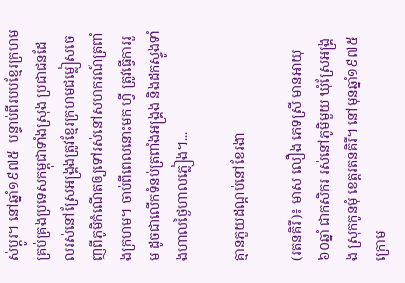ស់ប្ដូរ។ នៅឆ្នាំ១៩៧៥  បន្ទាប់ពីរបបខ្មែរក្រហមគ្រប់គ្រងប្រទេសកម្ពុជាទាំងស្រុង ប្រជាជនដែលរស់នៅស្រែអង្គ្រងត្រូវខ្មែរក្រហមជម្លៀសចេញពីភូមិកំណើតឲ្យទៅរស់នៅសហករណ៍ត្រពាំងក្រហម។ ចាប់ពីពេលនោះមក ហ្វី ត្រូវធ្វើការរួម ដូចជាលើកទំនប់ត្រពាំងអង្គ្រង និងដកស្ទូងទាំងហាលថ្ងៃហាលភ្លៀង។...

គ្មានភួយដណ្តប់នៅខែរងា

(រតនគិរី)៖ មាស លឿង ភេទស្រី មានអាយុ ៦០ឆ្នាំ ជាកសិករ រស់នៅភូមិមួយ ឃុំស្រែអង្គ្រង ស្រុកកូនមុំ ខេត្តរតនគិរី។ នៅមុនឆ្នាំ១៩៧៥ ក្រោម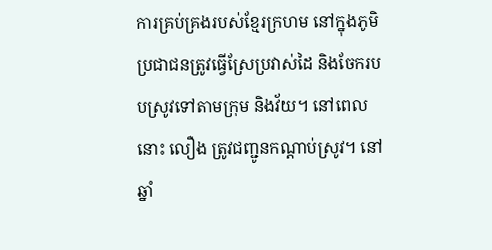ការគ្រប់គ្រងរបស់ខ្មែរក្រហម នៅក្នុងភូមិ ប្រជាជនត្រូវធ្វើស្រែប្រវាស់ដៃ និងចែករបបស្រូវទៅតាមក្រុម និងវ័យ។ នៅពេលនោះ លឿង ត្រូវជញ្ជូនកណ្ដាប់ស្រូវ។ នៅឆ្នាំ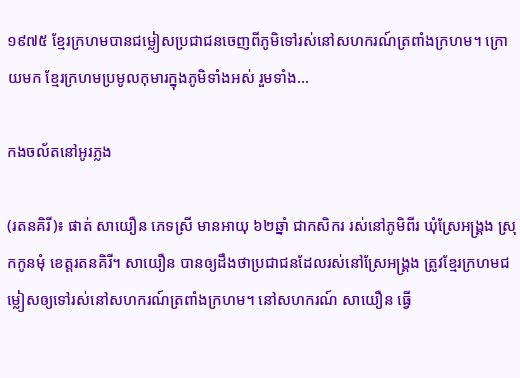១៩៧៥ ខ្មែរក្រហមបានជម្លៀសប្រជាជនចេញពីភូមិទៅរស់នៅសហករណ៍ត្រពាំងក្រហម។ ក្រោយមក ខ្មែរក្រហមប្រមូលកុមារក្នុងភូមិទាំងអស់ រួមទាំង...

កងចល័តនៅអូរភ្លង

(រតនគិរី)៖ ផាត់ សាយឿន ភេទស្រី មានអាយុ ៦២ឆ្នាំ ជាកសិករ រស់នៅភូមិពីរ ឃុំស្រែអង្គ្រង ស្រុកកូនមុំ ខេត្តរតនគិរី។ សាយឿន បានឲ្យដឹងថាប្រជាជនដែលរស់នៅស្រែអង្គ្រង ត្រូវខ្មែរក្រហមជម្លៀសឲ្យទៅរស់នៅសហករណ៍ត្រពាំងក្រហម។ នៅសហករណ៍ សាយឿន ធ្វើ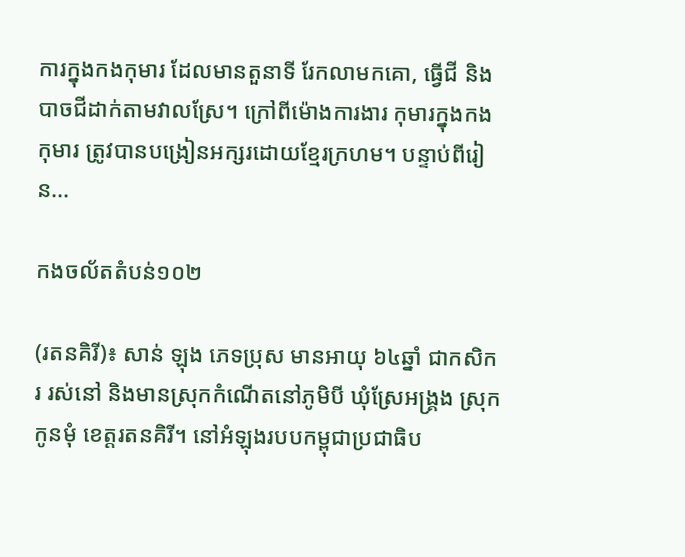ការក្នុងកងកុមារ ដែលមានតួនាទី រែកលាមកគោ, ធ្វើជី និងបាចជីដាក់តាមវាលស្រែ។ ក្រៅពីម៉ោងការងារ កុមារក្នុងកងកុមារ ត្រូវបានបង្រៀនអក្សរដោយខ្មែរក្រហម។ បន្ទាប់ពីរៀន...

កងចល័តតំបន់១០២

(រតនគិរី)៖ សាន់ ឡុង ភេទប្រុស មានអាយុ ៦៤ឆ្នាំ ជាកសិករ រស់នៅ និងមានស្រុកកំណើតនៅភូមិបី ឃុំស្រែអង្គ្រង ស្រុកកូនមុំ ខេត្តរតនគិរី។ នៅអំឡុងរបបកម្ពុជាប្រជាធិប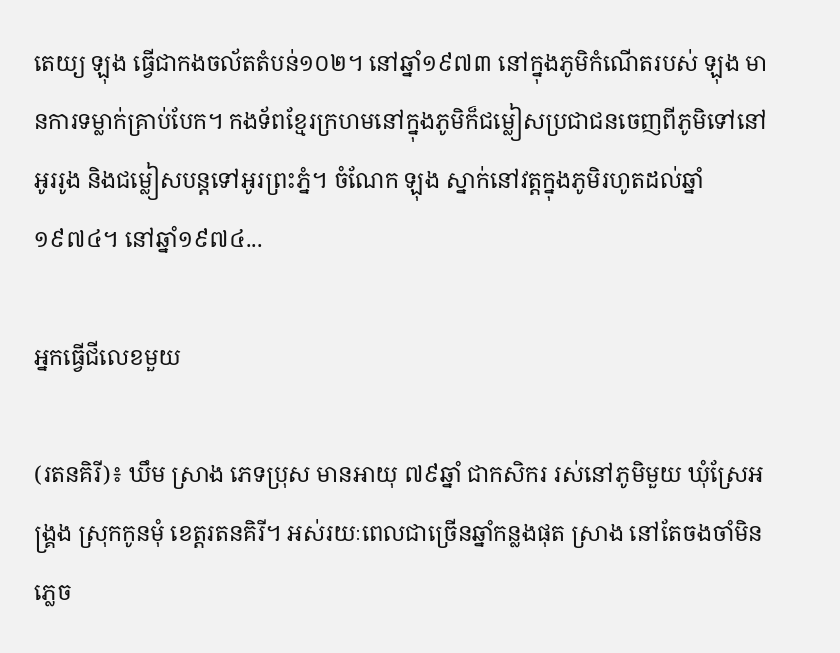តេយ្យ ឡុង ធ្វើជាកងចល័តតំបន់១០២។ នៅឆ្នាំ១៩៧៣ នៅក្នុងភូមិកំណើតរបស់ ឡុង មានការទម្លាក់គ្រាប់បែក។ កងទ័ពខ្មែរក្រហមនៅក្នុងភូមិក៏ជម្លៀសប្រជាជនចេញពីភូមិទៅនៅអូររូង និងជម្លៀសបន្តទៅអូរព្រះភ្នំ។ ចំណែក ឡុង ស្នាក់នៅវត្តក្នុងភូមិរហូតដល់ឆ្នាំ១៩៧៤។ នៅឆ្នាំ១៩៧៤...

អ្នកធ្វើជីលេខមួយ

(រតនគិរី)៖ ឃឹម ស្រាង ភេទប្រុស មានអាយុ ៧៩ឆ្នាំ ជាកសិករ រស់នៅភូមិមួយ ឃុំស្រែអង្គ្រង ស្រុកកូនមុំ ខេត្តរតនគិរី។ អស់រយៈពេលជាច្រើនឆ្នាំកន្លងផុត ស្រាង នៅតែចងចាំមិនភ្លេច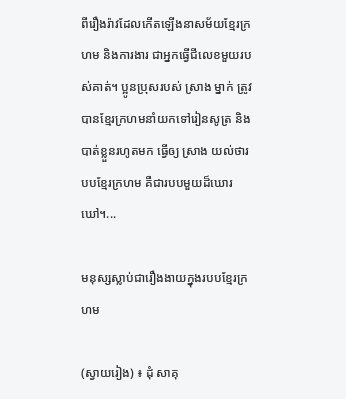ពីរឿងរ៉ាវដែលកើតឡើងនាសម័យខ្មែរក្រហម និងការងារ ជាអ្នកធ្វើជីលេខមួយរបស់គាត់។ ប្អូនប្រុសរបស់ ស្រាង ម្នាក់ ត្រូវបានខ្មែរក្រហមនាំយកទៅរៀនសូត្រ និងបាត់ខ្លួនរហូតមក ធ្វើឲ្យ ស្រាង យល់ថារបបខ្មែរក្រហម គឺជារបបមួយដ៏ឃោរឃៅ។...

មនុស្សស្លាប់ជារឿងងាយក្នុងរបបខ្មែរក្រហម

(ស្វាយរៀង) ៖ ដុំ សាគុ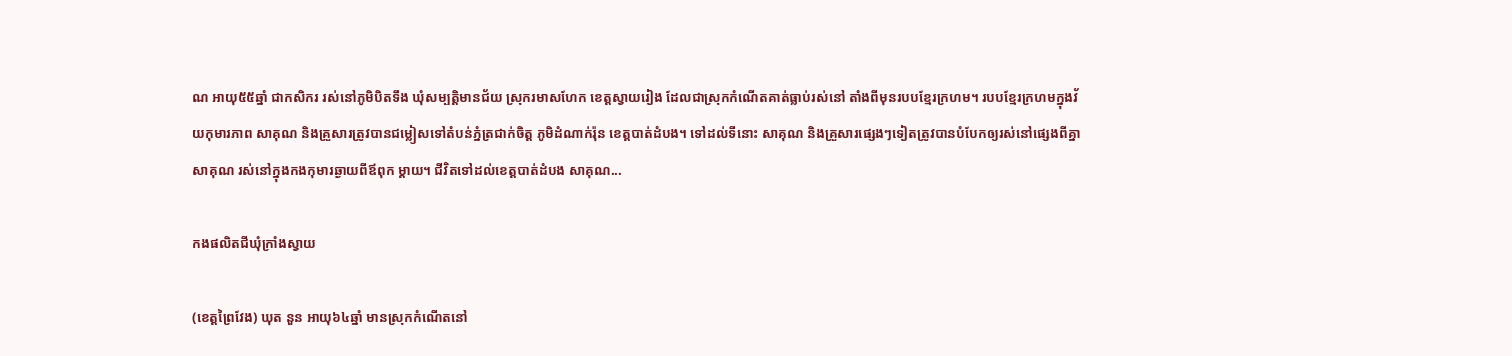ណ អាយុ៥៥ឆ្នាំ ជាកសិករ រស់នៅភូមិបិតទឹង ឃុំសម្បត្តិមានជ័យ ស្រុករមាសហែក ខេត្តស្វាយរៀង ដែលជាស្រុកកំណើតគាត់ធ្លាប់រស់នៅ តាំងពីមុនរបបខ្មែរក្រហម។ របបខ្មែរក្រហមក្នុងវ័យកុមារភាព សាគុណ និងគ្រួសារត្រូវបានជម្លៀសទៅតំបន់ភ្នំត្រជាក់ចិត្ត ភូមិដំណាក់រ៉ុន ខេត្តបាត់ដំបង។ ទៅដល់ទីនោះ សាគុណ និងគ្រួសារផ្សេងៗទៀតត្រូវបានបំបែកឲ្យរស់នៅផ្សេងពីគ្នា សាគុណ រស់នៅក្នុងកងកុមារឆ្ងាយពីឪពុក ម្តាយ។ ជីវិតទៅដល់ខេត្តបាត់ដំបង សាគុណ...

កងផលិតជីឃុំក្រាំងស្វាយ

(ខេត្តព្រៃវែង) ឃុត នួន អាយុ៦៤ឆ្នាំ មានស្រុកកំណើតនៅ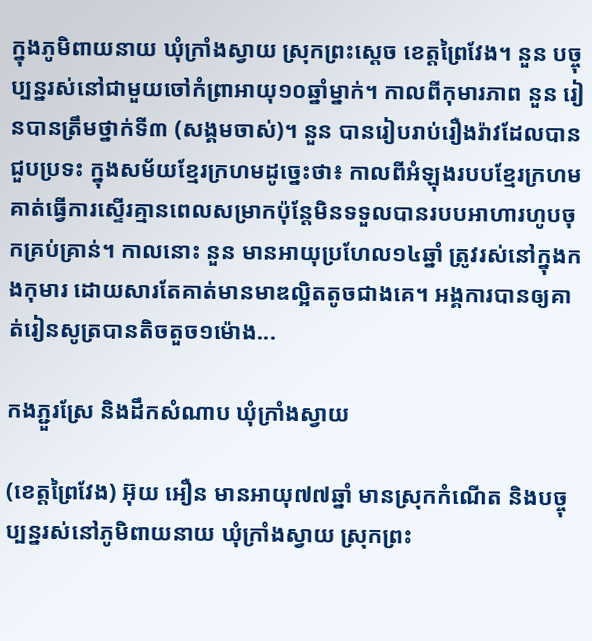ក្នុងភូមិពាយនាយ ឃុំក្រាំងស្វាយ ស្រុកព្រះស្ដេច ខេត្តព្រៃវែង។ នួន បច្ចុប្បន្នរស់នៅជាមួយចៅកំព្រាអាយុ១០ឆ្នាំម្នាក់។ កាលពីកុមារភាព នួន រៀនបានត្រឹមថ្នាក់ទី៣ (សង្គមចាស់)។ នួន បានរៀបរាប់រឿងរ៉ាវដែលបានជួបប្រទះ ក្នុងសម័យខ្មែរក្រហមដូច្នេះថា៖ កាលពីអំឡុងរបបខ្មែរក្រហម គាត់ធ្វើការស្ទើរគ្មានពេលសម្រាកប៉ុន្តែមិនទទួលបានរបបអាហារហូបចុកគ្រប់គ្រាន់។ កាលនោះ នួន មានអាយុប្រហែល១៤ឆ្នាំ ត្រូវរស់នៅក្នុងកងកុមារ ដោយសារតែគាត់មានមាឌល្អិតតូចជាងគេ។ អង្គការបានឲ្យគាត់រៀនសូត្របានតិចតួច១ម៉ោង...

កងភ្ជួរស្រែ និងដឹកសំណាប ឃុំក្រាំងស្វាយ

(ខេត្តព្រៃវែង) អ៊ុយ អឿន មានអាយុ៧៧ឆ្នាំ មានស្រុកកំណើត និងបច្ចុប្បន្នរស់នៅភូមិពាយនាយ ឃុំក្រាំងស្វាយ ស្រុកព្រះ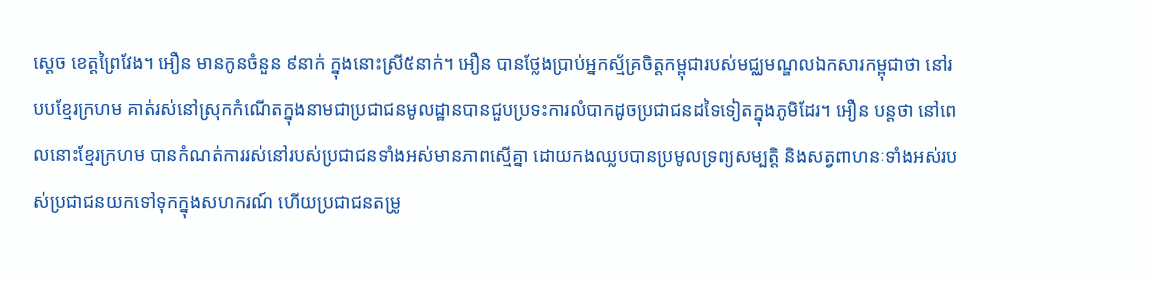ស្ដេច ខេត្តព្រៃវែង។ អឿន មានកូនចំនួន ៩នាក់ ក្នុងនោះស្រី៥នាក់។ អឿន បានថ្លែងប្រាប់អ្នកស្ម័គ្រចិត្តកម្ពុជារបស់មជ្ឈមណ្ឌលឯកសារកម្ពុជាថា នៅរបបខ្មែរក្រហម គាត់រស់នៅស្រុកកំណើតក្នុងនាមជាប្រជាជនមូលដ្ឋានបានជួបប្រទះការលំបាកដូចប្រជាជនដទៃទៀតក្នុងភូមិដែរ។ អឿន បន្តថា នៅពេលនោះខ្មែរក្រហម បានកំណត់ការរស់នៅរបស់ប្រជាជនទាំងអស់មានភាពស្មើគ្នា ដោយកងឈ្លបបានប្រមូលទ្រព្យសម្បត្តិ និងសត្វពាហនៈទាំងអស់របស់ប្រជាជនយកទៅទុកក្នុងសហករណ៍ ហើយប្រជាជនតម្រូ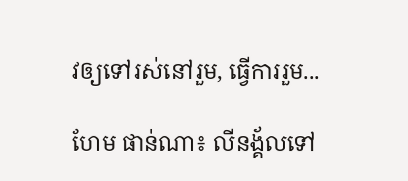វឲ្យទៅរស់នៅរួម, ធ្វើការរួម...

ហែម ផាន់ណា៖ លីនង្គ័លទៅ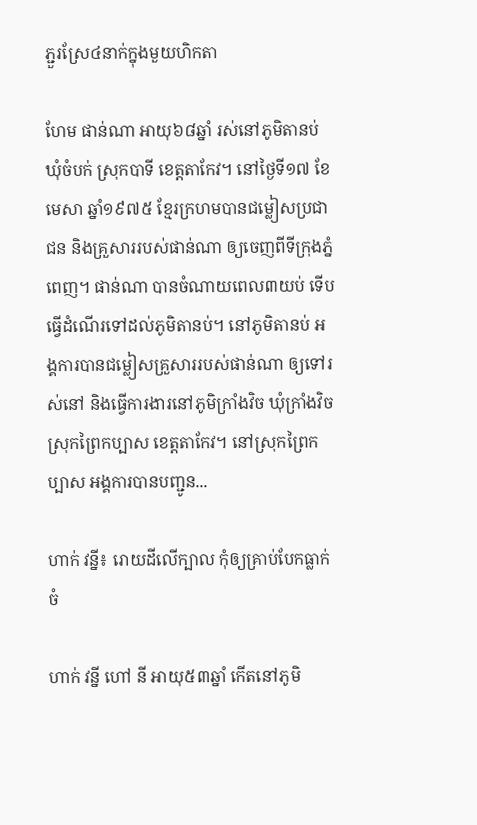ភ្ជួរស្រែ៤នាក់ក្នុងមួយហិកតា

ហែម ផាន់ណា អាយុ៦៨ឆ្នាំ រស់នៅភូមិតានប់ ឃុំចំបក់ ស្រុកបាទី ខេត្តតាកែវ។ នៅថ្ងៃទី១៧ ខែមេសា ឆ្នាំ១៩៧៥ ខ្មែរក្រហមបានជម្លៀសប្រជាជន និងគ្រួសាររបស់ផាន់ណា ឲ្យចេញពីទីក្រុងភ្នំពេញ។ ផាន់ណា បានចំណាយពេល៣យប់ ទើបធ្វើដំណើរទៅដល់ភូមិតានប់។ នៅភូមិតានប់ អង្គការបានជម្លៀសគ្រួសាររបស់ផាន់ណា ឲ្យទៅរស់នៅ និងធ្វើការងារនៅភូមិក្រាំងវិច ឃុំក្រាំងវិច ស្រុកព្រៃកប្បាស ខេត្តតាកែវ។ នៅស្រុកព្រៃកប្បាស អង្គការបានបញ្ជូន...

ហាក់ វន្នី៖ រោយដីលើក្បាល កុំឲ្យគ្រាប់បែកធ្លាក់ចំ

ហាក់ វន្នី ហៅ នី អាយុ៥៣ឆ្នាំ កើតនៅភូមិ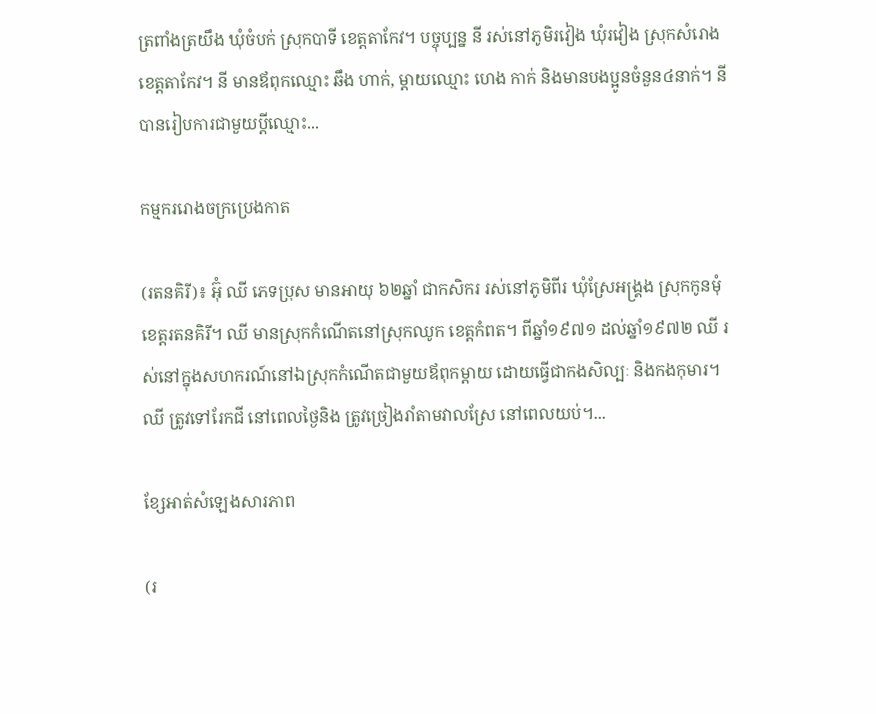ត្រពាំងត្រយឹង ឃុំចំបក់ ស្រុកបាទី ខេត្តតាកែវ។ បច្ចុប្បន្ន នី រស់នៅភូមិរវៀង ឃុំរវៀង ស្រុកសំរោង ខេត្តតាកែវ។ នី មានឪពុកឈ្មោះ ឆឹង ហាក់, ម្ដាយឈ្មោះ ហេង កាក់ និងមានបងប្អូនចំនួន៤នាក់។ នី បានរៀបការជាមួយប្ដីឈ្មោះ...

កម្មកររោងចក្រប្រេងកាត

(រតនគិរី)៖ អ៊ុំ ឈី ភេទប្រុស មានអាយុ ៦២ឆ្នាំ ជាកសិករ រស់នៅភូមិពីរ ឃុំស្រែអង្គ្រង ស្រុកកូនមុំ ខេត្តរតនគិរី។ ឈី មានស្រុកកំណើតនៅស្រុកឈូក ខេត្តកំពត។ ពីឆ្នាំ១៩៧១ ដល់ឆ្នាំ១៩៧២ ឈី រស់នៅក្នុងសហករណ៍នៅឯស្រុកកំណើតជាមួយឪពុកម្តាយ ដោយធ្វើជាកងសិល្បៈ និងកងកុមារ។ ឈី ត្រូវទៅរែកជី នៅពេលថ្ងៃនិង ត្រូវច្រៀងរាំតាមវាលស្រែ នៅពេលយប់។...

ខ្សែអាត់សំឡេងសារភាព

(រ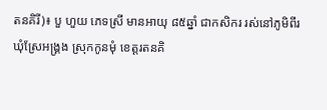តនគិរី)៖ បួ ហួយ ភេទស្រី មានអាយុ ៨៥ឆ្នាំ ជាកសិករ រស់នៅភូមិពីរ ឃុំស្រែអង្គ្រង ស្រុកកូនមុំ ខេត្តរតនគិ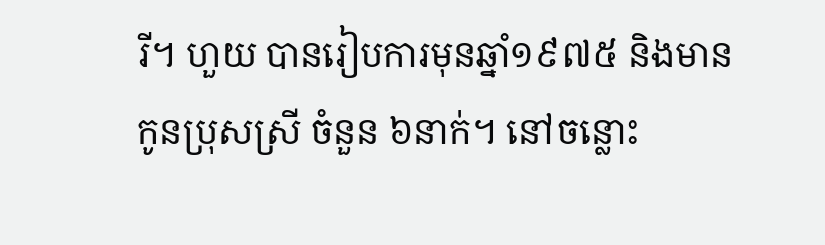រី។ ហួយ បានរៀបការមុនឆ្នាំ១៩៧៥ និងមានកូនប្រុសស្រី ចំនួន ៦នាក់។ នៅចន្លោះ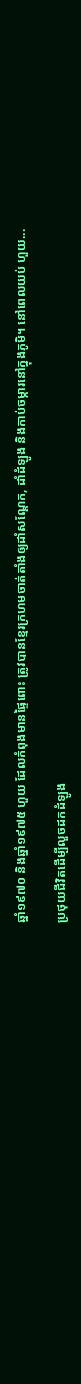ឆ្នាំ១៩៧០ និងឆ្នាំ១៩៧៥ ហួយ ដែលកំពុងមានផ្ទៃពោះ ត្រូវបានខ្មែរក្រហមចាត់តាំងឲ្យដាំសណ្ដែក, ដាំដំឡូង និងកាប់ចម្ការនៅក្នុងភូមិ។ នៅពេលយប់ ហួយ...

ប្រថុយជីវិតដើម្បីលួចដកដំឡូង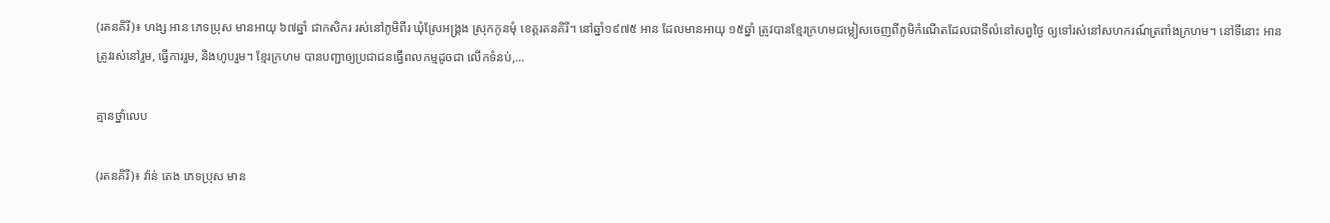(រតនគិរី)៖ ហង្ស អាន ភេទប្រុស មានអាយុ ៦៧ឆ្នាំ ជាកសិករ រស់នៅភូមិពីរ ឃុំស្រែអង្គ្រង ស្រុកកូនមុំ ខេត្តរតនគិរី។ នៅឆ្នាំ១៩៧៥ អាន ដែលមានអាយុ ១៥ឆ្នាំ ត្រូវបានខ្មែរក្រហមជម្លៀសចេញពីភូមិកំណើតដែលជាទីលំនៅសព្វថ្ងៃ ឲ្យទៅរស់នៅសហករណ៍ត្រពាំងក្រហម។ នៅទីនោះ អាន ត្រូវរស់នៅរួម, ធ្វើការរួម, និងហូបរួម។ ខ្មែរក្រហម បានបញ្ជាឲ្យប្រជាជនធ្វើពលកម្មដូចជា លើកទំនប់,...

គ្មានថ្នាំលេប

(រតនគិរី)៖ វ៉ាន់ តេង ភេទប្រុស មាន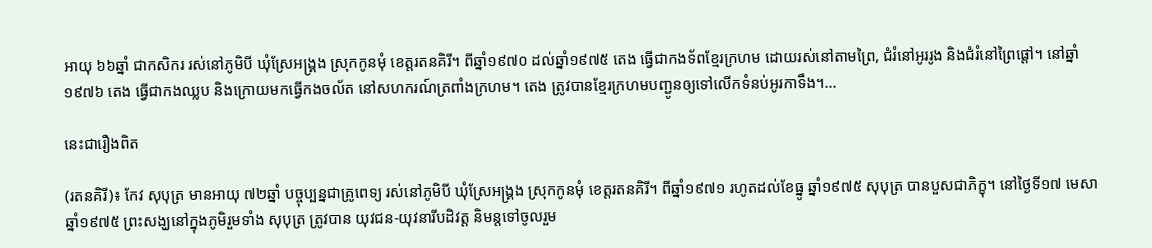អាយុ ៦៦ឆ្នាំ ជាកសិករ រស់នៅភូមិបី ឃុំស្រែអង្គ្រង ស្រុកកូនមុំ ខេត្តរតនគិរី។ ពីឆ្នាំ១៩៧០ ដល់ឆ្នាំ១៩៧៥ តេង ធ្វើជាកងទ័ពខ្មែរក្រហម ដោយរស់នៅតាមព្រៃ, ជំរំនៅអូររូង និងជំរំនៅព្រៃផ្ដៅ។ នៅឆ្នាំ១៩៧៦ តេង ធ្វើជាកងឈ្លប និងក្រោយមកធ្វើកងចល័ត នៅសហករណ៍ត្រពាំងក្រហម។ តេង ត្រូវបានខ្មែរក្រហមបញ្ជូនឲ្យទៅលើកទំនប់អូរកាទឹង។...

នេះជារឿងពិត

(រតនគិរី)៖ កែវ សុបុត្រ មានអាយុ ៧២ឆ្នាំ បច្ចុប្បន្នជាគ្រូពេទ្យ រស់នៅភូមិបី ឃុំស្រែអង្គ្រង ស្រុកកូនមុំ ខេត្តរតនគិរី។ ពីឆ្នាំ១៩៧១ រហូតដល់ខែធ្នូ ឆ្នាំ១៩៧៥ សុបុត្រ បានបួសជាភិក្ខុ។ នៅថ្ងៃទី១៧ មេសា ឆ្នាំ១៩៧៥ ព្រះសង្ឃនៅក្នុងភូមិរួមទាំង សុបុត្រ ត្រូវបាន យុវជន-យុវនារីបដិវត្ត និមន្តទៅចូលរួម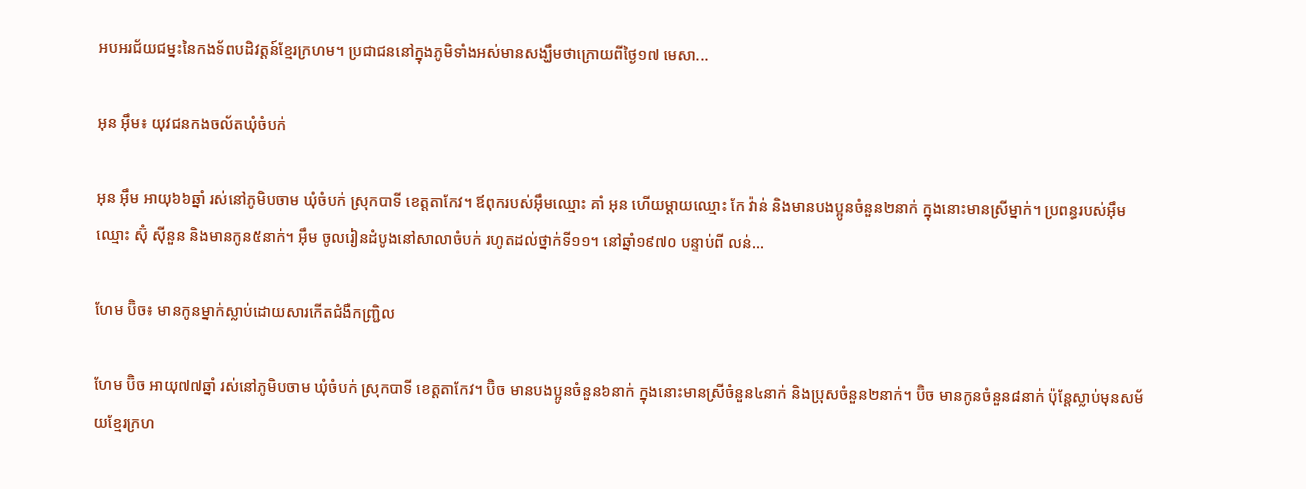អបអរជ័យជម្នះនៃកងទ័ពបដិវត្តន៍ខ្មែរក្រហម។ ប្រជាជននៅក្នុងភូមិទាំងអស់មានសង្ឃឹមថាក្រោយពីថ្ងៃ១៧ មេសា...

អុន អ៊ឹម៖ យុវជនកងចល័តឃុំចំបក់

អុន អ៊ឹម អាយុ៦៦ឆ្នាំ រស់នៅភូមិបចាម ឃុំចំបក់ ស្រុកបាទី ខេត្តតាកែវ។ ឪពុករបស់អ៊ឹមឈ្មោះ គាំ អុន ហើយម្ដាយឈ្មោះ កែ វ៉ាន់ និងមានបងប្អូនចំនួន២នាក់ ក្នុងនោះមានស្រីម្នាក់។ ប្រពន្ធរបស់អ៊ឹមឈ្មោះ ស៊ុំ ស៊ីនួន និងមានកូន៥នាក់។ អ៊ឹម ចូលរៀនដំបូងនៅសាលាចំបក់ រហូតដល់ថ្នាក់ទី១១។ នៅឆ្នាំ១៩៧០ បន្ទាប់ពី លន់...

ហែម ប៊ិច៖ មានកូនម្នាក់ស្លាប់ដោយសារកើតជំងឺកញ្ជ្រិល

ហែម ប៊ិច អាយុ៧៧ឆ្នាំ រស់នៅភូមិបចាម ឃុំចំបក់ ស្រុកបាទី ខេត្តតាកែវ។ ប៊ិច មានបងប្អូនចំនួន៦នាក់ ក្នុងនោះមានស្រីចំនួន៤នាក់ និងប្រុសចំនួន២នាក់។ ប៊ិច មានកូនចំនួន៨នាក់ ប៉ុន្តែស្លាប់មុនសម័យខ្មែរក្រហ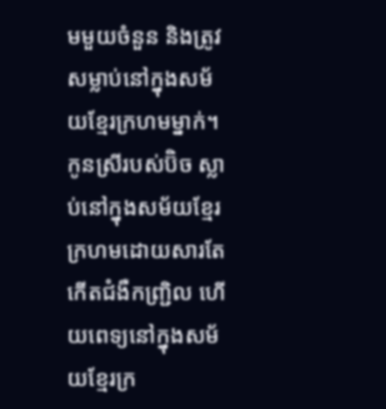មមួយចំនួន និងត្រូវសម្លាប់នៅក្នុងសម័យខ្មែរក្រហមម្នាក់។ កូនស្រីរបស់ប៊ិច ស្លាប់នៅក្នុងសម័យខ្មែរក្រហមដោយសារតែកើតជំងឺកញ្ជ្រិល ហើយពេទ្យនៅក្នុងសម័យខ្មែរក្រ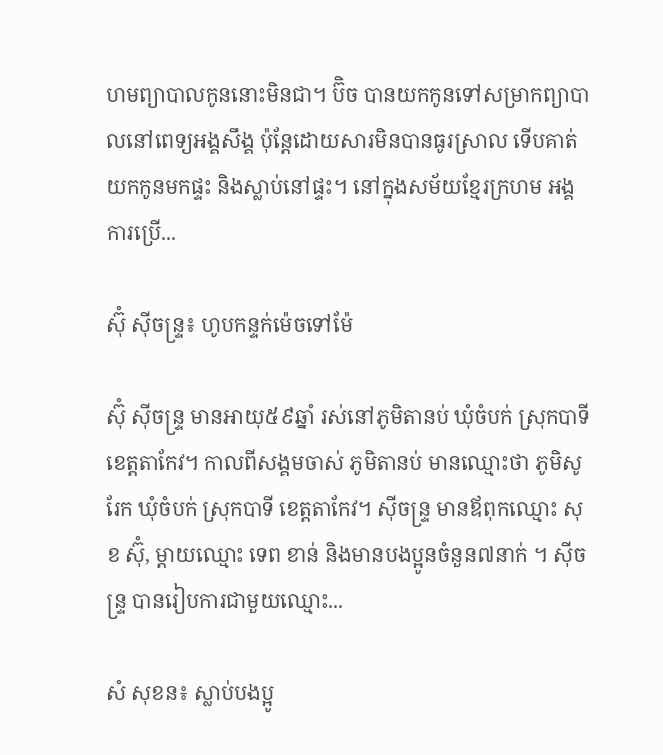ហមព្យាបាលកូននោះមិនជា។ ប៊ិច បានយកកូនទៅសម្រាកព្យាបាលនៅពេទ្យអង្គសឹង្គ ប៉ុន្តែដោយសារមិនបានធូរស្រាល ទើបគាត់យកកូនមកផ្ទះ និងស្លាប់នៅផ្ទះ។ នៅក្នុងសម័យខ្មែរក្រហម អង្គការប្រើ...

ស៊ុំ ស៊ីចន្ទ្រ៖ ហូបកន្ទក់ម៉េចទៅម៉ែ

ស៊ុំ ស៊ីចន្ទ្រ មានអាយុ៥៩ឆ្នាំ រស់នៅភូមិតានប់ ឃុំចំបក់ ស្រុកបាទី ខេត្តតាកែវ។ កាលពីសង្គមចាស់ ភូមិតានប់ មានឈ្មោះថា ភូមិសូរែក ឃុំចំបក់ ស្រុកបាទី ខេត្តតាកែវ។ ស៊ីចន្ទ្រ មានឪពុកឈ្មោះ សុខ ស៊ុំ, ម្ដាយឈ្មោះ ទេព ខាន់ និងមានបងប្អូនចំនួន៧នាក់ ។ ស៊ីចន្ទ្រ បានរៀបការជាមួយឈ្មោះ...

សំ សុខន៖ ស្លាប់បងប្អូ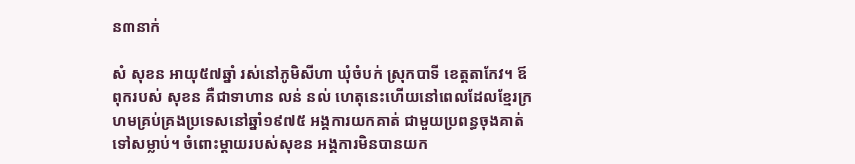ន៣នាក់

សំ សុខន អាយុ៥៧ឆ្នាំ រស់នៅភូមិសីហា ឃុំចំបក់ ស្រុកបាទី ខេត្តតាកែវ។ ឪពុករបស់ សុខន គឺជាទាហាន លន់ នល់ ហេតុនេះហើយនៅពេលដែលខ្មែរក្រហមគ្រប់គ្រងប្រទេសនៅឆ្នាំ១៩៧៥ អង្គការយកគាត់ ជាមួយប្រពន្ធចុងគាត់ទៅសម្លាប់។ ចំពោះម្ដាយរបស់សុខន អង្គការមិនបានយក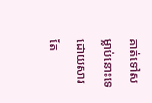គាត់ទៅសម្លាប់នោះទេ ដោយសារតែ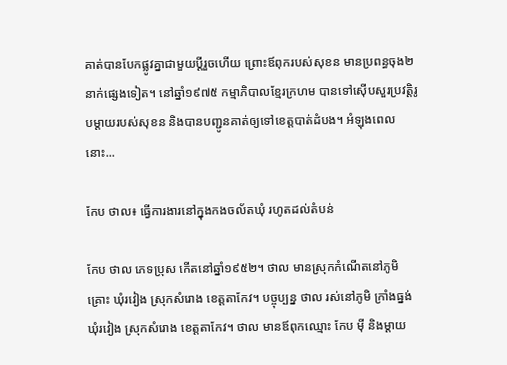គាត់បានបែកផ្លូវគ្នាជាមួយប្ដីរួចហើយ ព្រោះឪពុករបស់សុខន មានប្រពន្ធចុង២នាក់ផ្សេងទៀត។ នៅឆ្នាំ១៩៧៥ កម្មាភិបាលខ្មែរក្រហម បានទៅស៊ើបសួរប្រវត្តិរូបម្ដាយរបស់សុខន និងបានបញ្ជូនគាត់ឲ្យទៅខេត្តបាត់ដំបង។ អំឡុងពេលនោះ...

កែប ថាល៖ ធ្វើការងារនៅក្នុងកងចល័តឃុំ រហូតដល់តំបន់

កែប ថាល ភេទប្រុស កើតនៅឆ្នាំ១៩៥២។ ថាល មានស្រុកកំណើតនៅភូមិគ្រោះ ឃុំរវៀង ស្រុកសំរោង ខេត្តតាកែវ។ បច្ចុប្បន្ន ថាល រស់នៅភូមិ ក្រាំងធ្នង់ ឃុំរវៀង ស្រុកសំរោង ខេត្តតាកែវ។ ថាល មានឪពុកឈ្មោះ កែប ម៉ី និងម្ដាយ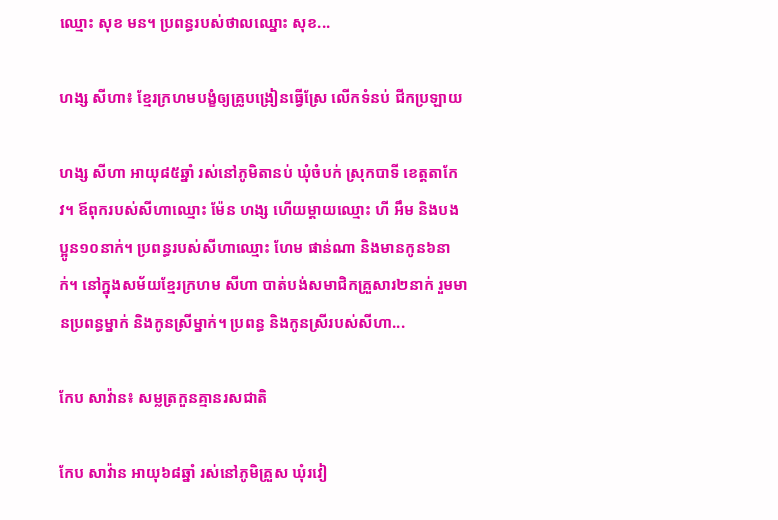ឈ្មោះ សុខ មន។ ប្រពន្ធរបស់ថាលឈ្នោះ សុខ...

ហង្ស សីហា៖ ខ្មែរក្រហមបង្ខំឲ្យគ្រូបង្រៀនធ្វើស្រែ លើកទំនប់ ជីកប្រឡាយ

ហង្ស សីហា អាយុ៨៥ឆ្នាំ រស់នៅភូមិតានប់ ឃុំចំបក់ ស្រុកបាទី ខេត្តតាកែវ។ ឪពុករបស់សីហាឈ្មោះ ម៉ែន ហង្ស ហើយម្ដាយឈ្មោះ ហី អឹម និងបងប្អូន១០នាក់។ ប្រពន្ធរបស់សីហាឈ្មោះ ហែម ផាន់ណា និងមានកូន៦នាក់។ នៅក្នុងសម័យខ្មែរក្រហម សីហា បាត់បង់សមាជិកគ្រួសារ២នាក់ រួមមានប្រពន្ធម្នាក់ និងកូនស្រីម្នាក់។ ប្រពន្ធ និងកូនស្រីរបស់សីហា...

កែប សាវ៉ាន៖ សម្លត្រកួនគ្មានរសជាតិ

កែប សាវ៉ាន អាយុ៦៨ឆ្នាំ រស់នៅភូមិគ្រួស ឃុំរវៀ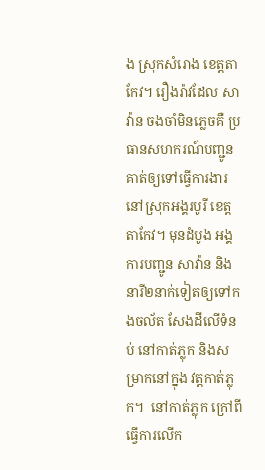ង ស្រុកសំរោង ខេត្តតាកែវ។ រឿងរ៉ាវដែល សាវ៉ាន ចងចាំមិនភ្លេចគឺ ប្រធានសហករណ៍បញ្ជូនគាត់ឲ្យទៅធ្វើការងារនៅស្រុកអង្គរបូរី ខេត្តតាកែវ។ មុនដំបូង អង្គការបញ្ជូន សាវ៉ាន និងនារី២នាក់ទៀតឲ្យទៅកងចល័ត សែងដីលើទំនប់ នៅកាត់ភ្លុក និងសម្រាកនៅក្នុង វត្តកាត់ភ្លុក។  នៅកាត់ភ្លុក ក្រៅពីធ្វើការលើក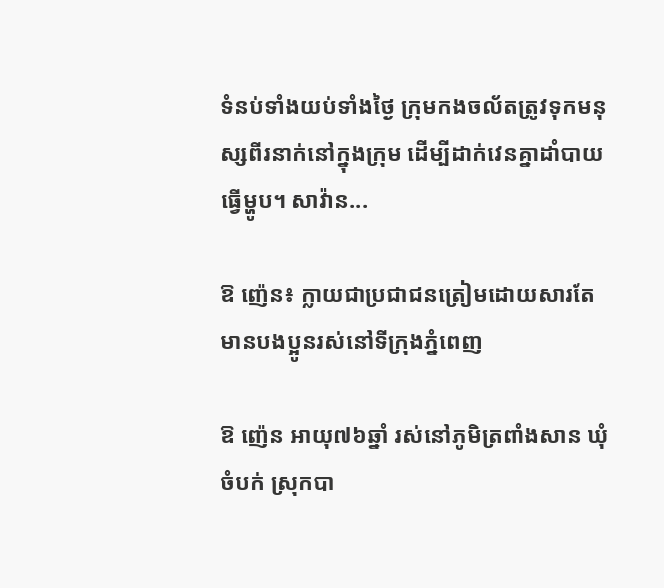ទំនប់ទាំងយប់ទាំងថ្ងៃ ក្រុមកងចល័តត្រូវទុកមនុស្សពីរនាក់នៅក្នុងក្រុម ដើម្បីដាក់វេនគ្នាដាំបាយធ្វើម្ហូប។ សាវ៉ាន...

ឱ ញ៉េន៖ ក្លាយជាប្រជាជនត្រៀមដោយសារតែមានបងប្អូនរស់នៅទីក្រុងភ្នំពេញ

ឱ ញ៉េន អាយុ៧៦ឆ្នាំ រស់នៅភូមិត្រពាំងសាន ឃុំចំបក់ ស្រុកបា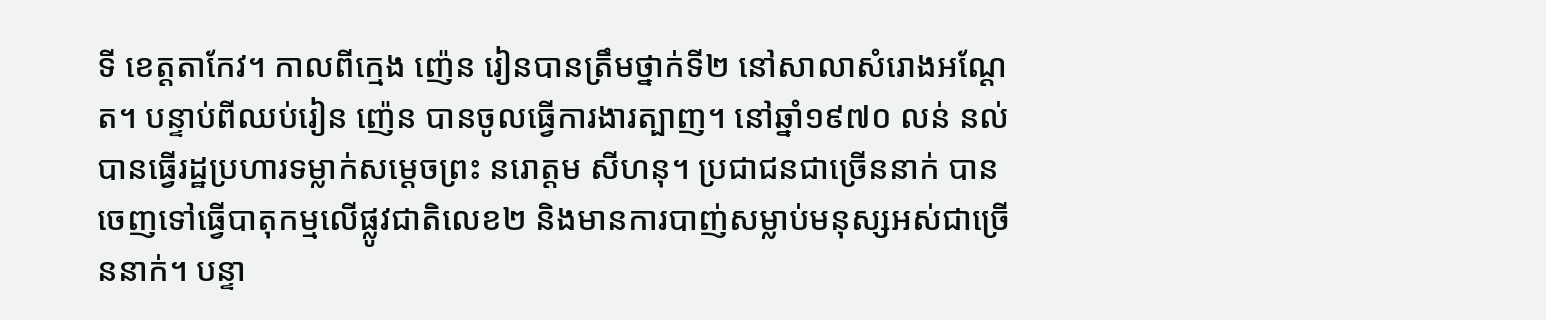ទី ខេត្តតាកែវ។ កាលពីក្មេង ញ៉េន រៀនបានត្រឹមថ្នាក់ទី២ នៅសាលាសំរោងអណ្ដែត។ បន្ទាប់ពីឈប់រៀន ញ៉េន បានចូលធ្វើការងារត្បាញ។ នៅឆ្នាំ១៩៧០ លន់ នល់ បានធ្វើរដ្ឋប្រហារទម្លាក់សម្ដេចព្រះ នរោត្តម សីហនុ។ ប្រជាជនជាច្រើននាក់ បានចេញទៅធ្វើបាតុកម្មលើផ្លូវជាតិលេខ២ និងមានការបាញ់សម្លាប់មនុស្សអស់ជាច្រើននាក់។ បន្ទា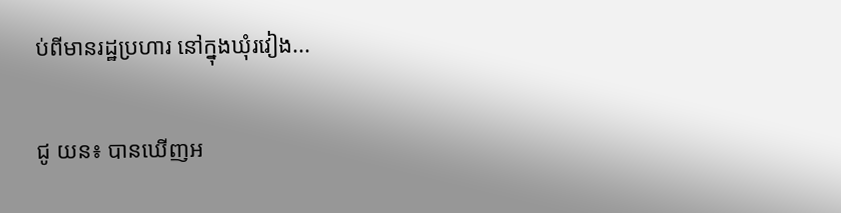ប់ពីមានរដ្ឋប្រហារ នៅក្នុងឃុំរវៀង...

ជូ យន៖ បានឃើញអ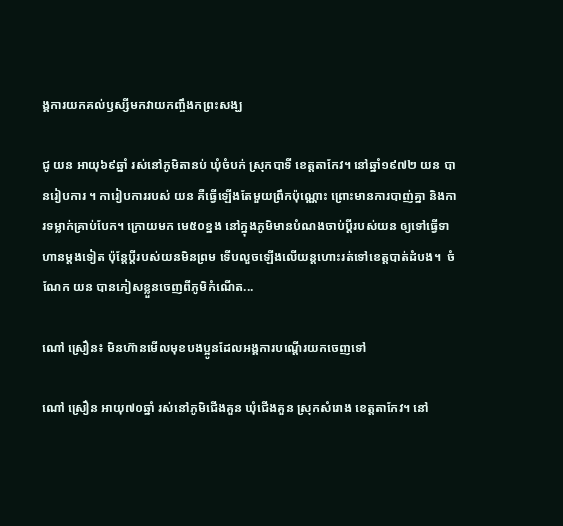ង្គការយកគល់ឫស្សីមកវាយកញ្ចឹងកព្រះសង្ឃ

ជូ យន អាយុ៦៩ឆ្នាំ រស់នៅភូមិតានប់ ឃុំចំបក់ ស្រុកបាទី ខេត្តតាកែវ។ នៅឆ្នាំ១៩៧២ យន បានរៀបការ ។ ការៀបការរបស់ យន គឺធ្វើឡើងតែមួយព្រឹកប៉ុណ្ណោះ ព្រោះមានការបាញ់គ្នា និងការទម្លាក់គ្រាប់បែក។ ក្រោយមក មេ៥០ខ្នង នៅក្នុងភូមិមានបំណងចាប់ប្ដីរបស់យន ឲ្យទៅធ្វើទាហានម្ដងទៀត ប៉ុន្តែប្ដីរបស់យនមិនព្រម ទើបលួចឡើងលើយន្តហោះរត់ទៅខេត្តបាត់ដំបង។  ចំណែក យន បានភៀសខ្លួនចេញពីភូមិកំណើត...

ណៅ ស្រឿន៖ មិនហ៊ានមើលមុខបងប្អូនដែលអង្គការបណ្ដើរយកចេញទៅ

ណៅ ស្រឿន អាយុ៧០ឆ្នាំ រស់នៅភូមិជើងគួន ឃុំជើងគួន ស្រុកសំរោង ខេត្តតាកែវ។ នៅ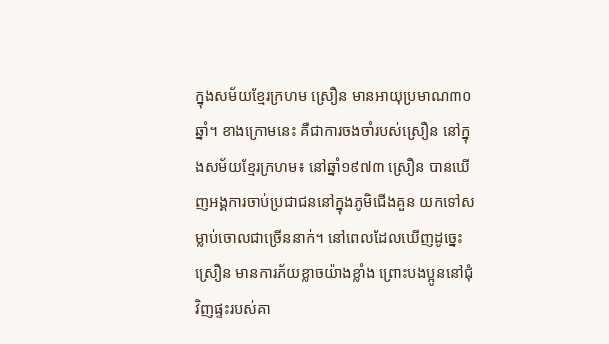ក្នុងសម័យខ្មែរក្រហម ស្រឿន មានអាយុប្រមាណ៣០ឆ្នាំ។ ខាងក្រោមនេះ គឺជាការចងចាំរបស់ស្រឿន នៅក្នុងសម័យខ្មែរក្រហម៖ នៅឆ្នាំ១៩៧៣ ស្រឿន បានឃើញអង្គការចាប់ប្រជាជននៅក្នុងភូមិជើងគួន យកទៅសម្លាប់ចោលជាច្រើននាក់។ នៅពេលដែលឃើញដូច្នេះ ស្រឿន មានការភ័យខ្លាចយ៉ាងខ្លាំង ព្រោះបងប្អូននៅជុំវិញផ្ទះរបស់គា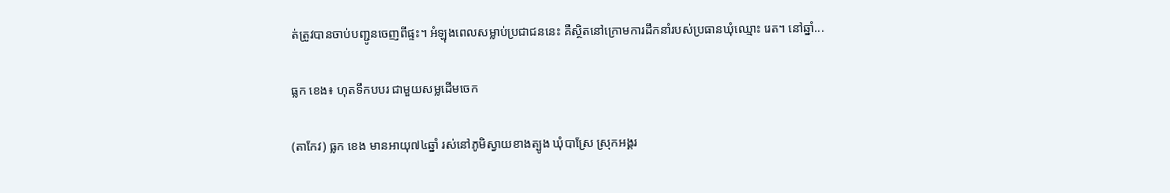ត់ត្រូវបានចាប់បញ្ជូនចេញពីផ្ទះ។ អំឡុងពេលសម្លាប់ប្រជាជននេះ គឺស្ថិតនៅក្រោមការដឹកនាំរបស់ប្រធានឃុំឈ្មោះ រេត។ នៅឆ្នាំ...

ធ្លក ខេង៖ ហុតទឹកបបរ ជាមួយសម្លដើមចេក

(តាកែវ) ធ្លក ខេង មានអាយុ៧៤ឆ្នាំ រស់នៅភូមិស្វាយខាងត្បូង ឃុំបាស្រែ ស្រុកអង្គរ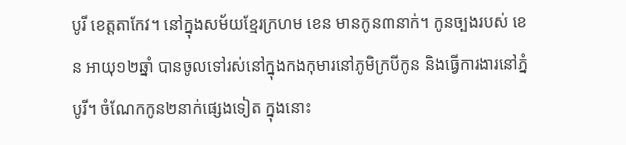បូរី ខេត្តតាកែវ។ នៅក្នុងសម័យខ្មែរក្រហម ខេន មានកូន៣នាក់។ កូនច្បងរបស់ ខេន អាយុ១២ឆ្នាំ បានចូលទៅរស់នៅក្នុងកងកុមារនៅភូមិក្របីកូន និងធ្វើការងារនៅភ្នំបូរី។ ចំណែកកូន២នាក់ផ្សេងទៀត ក្នុងនោះ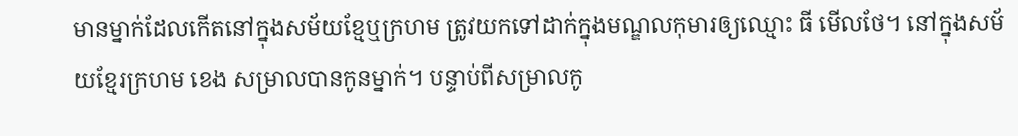មានម្នាក់ដែលកើតនៅក្នុងសម័យខ្មែឬក្រហម ត្រូវយកទៅដាក់ក្នុងមណ្ឌលកុមារឲ្យឈ្មោះ ធី មើលថែ។ នៅក្នុងសម័យខ្មែរក្រហម ខេង សម្រាលបានកូនម្នាក់។ បន្ទាប់ពីសម្រាលកូ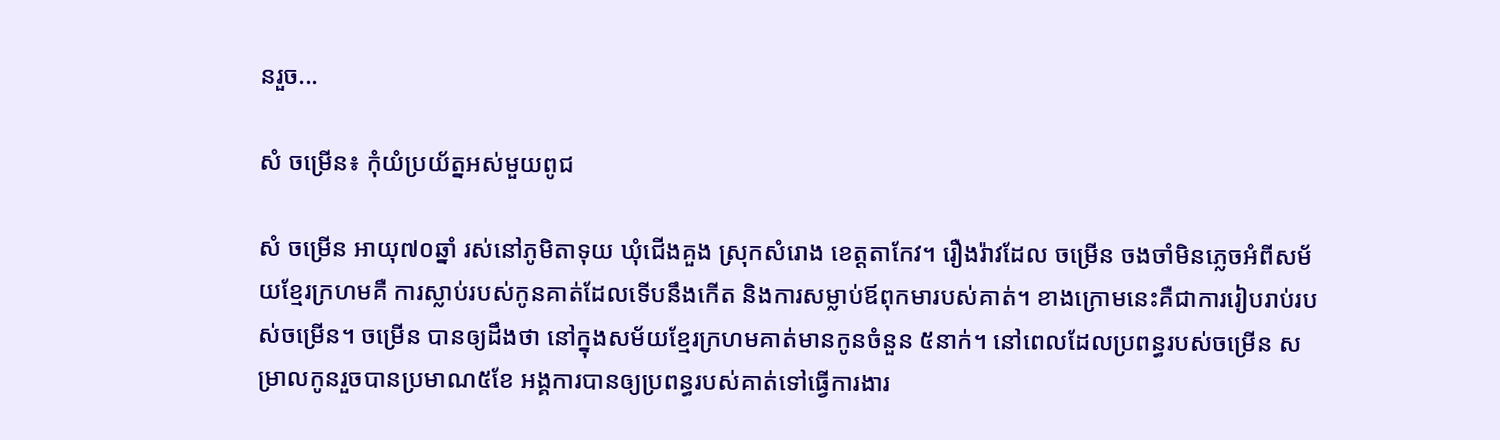នរួច...

សំ ចម្រើន៖ កុំយំប្រយ័ត្នអស់មួយពូជ

សំ ចម្រើន អាយុ៧០ឆ្នាំ រស់នៅភូមិតាទុយ ឃុំជើងគួង ស្រុកសំរោង ខេត្តតាកែវ។ រឿងរ៉ាវដែល ចម្រើន ចងចាំមិនភ្លេចអំពីសម័យខ្មែរក្រហមគឺ ការស្លាប់របស់កូនគាត់ដែលទើបនឹងកើត និងការសម្លាប់ឪពុកមារបស់គាត់។ ខាងក្រោមនេះគឺជាការរៀបរាប់របស់ចម្រើន។ ចម្រើន បានឲ្យដឹងថា នៅក្នុងសម័យខ្មែរក្រហមគាត់មានកូនចំនួន ៥នាក់។ នៅពេលដែលប្រពន្ធរបស់ចម្រើន សម្រាលកូនរួចបានប្រមាណ៥ខែ អង្គការបានឲ្យប្រពន្ធរបស់គាត់ទៅធ្វើការងារ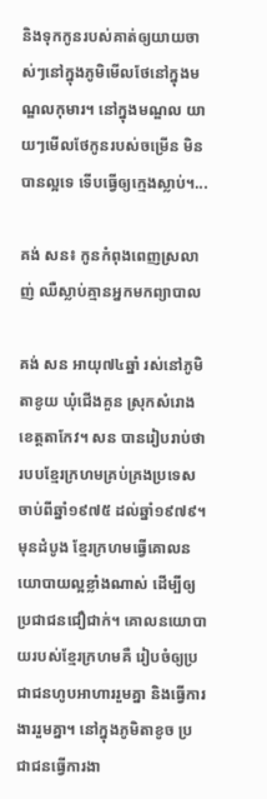និងទុកកូនរបស់គាត់ឲ្យយាយចាស់ៗនៅក្នុងភូមិមើលថែនៅក្នុងមណ្ឌលកុមារ។ នៅក្នុងមណ្ឌល យាយៗមើលថែកូនរបស់ចម្រើន មិនបានល្អទេ ទើបធ្វើឲ្យក្មេងស្លាប់។...

គង់ សន៖ កូនកំពុងពេញស្រលាញ់ ឈឺស្លាប់គ្មានអ្នកមកព្យាបាល

គង់ សន អាយុ៧៤ឆ្នាំ រស់នៅភូមិតាខូយ ឃុំជើងគួន ស្រុកសំរោង ខេត្តតាកែវ។ សន បានរៀបរាប់ថា របបខ្មែរក្រហមគ្រប់គ្រងប្រទេសចាប់ពីឆ្នាំ១៩៧៥ ដល់ឆ្នាំ១៩៧៩។ មុនដំបូង ខ្មែរក្រហមធ្វើគោលនយោបាយល្អខ្លាំងណាស់ ដើម្បីឲ្យប្រជាជនជឿជាក់។ គោលនយោបាយរបស់ខ្មែរក្រហមគឺ រៀបចំឲ្យប្រជាជនហូបអាហាររួមគ្នា និងធ្វើការងាររួមគ្នា។ នៅក្នុងភូមិតាខូច ប្រជាជនធ្វើការងា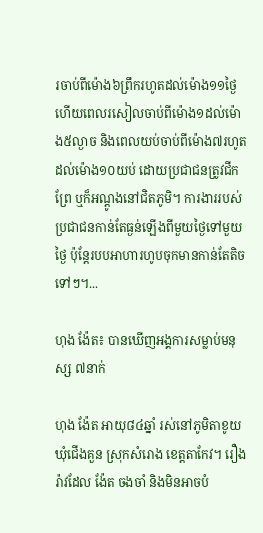រចាប់ពីម៉ោង៦ព្រឹករហូតដល់ម៉ោង១១ថ្ងៃ ហើយពេលរសៀលចាប់ពីម៉ោង១ដល់ម៉ោង៥ល្ងាច និងពេលយប់ចាប់ពីម៉ោង៧រហូតដល់ម៉ោង១០យប់ ដោយប្រជាជនត្រូវជីកព្រែ ឬក៏អណ្ដូងនៅជិតភូមិ។ ការងាររបស់ប្រជាជនកាន់តែធ្ងន់ឡើងពីមួយថ្ងៃទៅមួយថ្ងៃ ប៉ុន្តែរបបអាហារហូបចុកមានកាន់តែតិចទៅៗ។...

ហុង ង៉ែត៖ បានឃើញអង្គការសម្លាប់មនុស្ស ៧នាក់

ហុង ង៉ែត អាយុ៨៤ឆ្នាំ រស់នៅភូមិតាខូយ ឃុំជើងគួន ស្រុកសំរោង ខេត្តតាកែវ។ រឿងរ៉ាវដែល ង៉ែត ចងចាំ និងមិនអាចបំ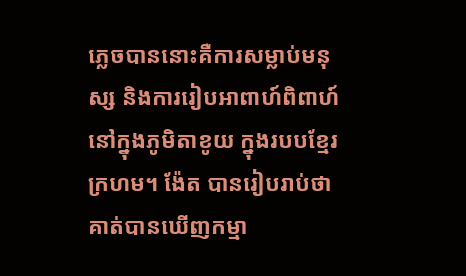ភ្លេចបាននោះគឺការសម្លាប់មនុស្ស និងការរៀបអាពាហ៍ពិពាហ៍នៅក្នុងភូមិតាខូយ ក្នុងរបបខ្មែរក្រហម។ ង៉ែត បានរៀបរាប់ថា គាត់បានឃើញកម្មា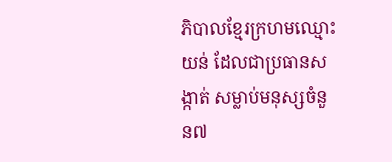ភិបាលខ្មែរក្រហមឈ្មោះ យន់ ដែលជាប្រធានសង្កាត់ សម្លាប់មនុស្សចំនួន៧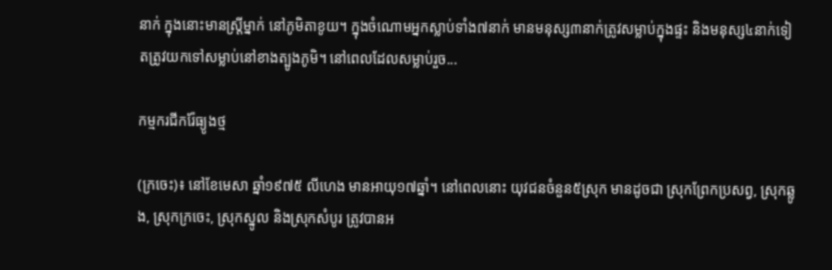នាក់ ក្នុងនោះមានស្រ្ដីម្នាក់ នៅភូមិតាខូយ។ ក្នុងចំណោមអ្នកស្លាប់ទាំង៧នាក់ មានមនុស្ស៣នាក់ត្រូវសម្លាប់ក្នុងផ្ទះ និងមនុស្ស៤នាក់ទៀតត្រូវយកទៅសម្លាប់នៅខាងត្បូងភូមិ។ នៅពេលដែលសម្លាប់រួច...

កម្មករជីករ៉ែធ្យូងថ្ម

(ក្រចេះ)៖ នៅខែមេសា ឆ្នាំ១៩៧៥ លីហេង មានអាយុ១៧ឆ្នាំ។ នៅពេលនោះ យុវជនចំនួន៥ស្រុក មានដូចជា ស្រុកព្រែកប្រសព្វ, ស្រុកឆ្លូង, ស្រុកក្រចេះ, ស្រុកស្នូល និងស្រុកសំបូរ ត្រូវបានអ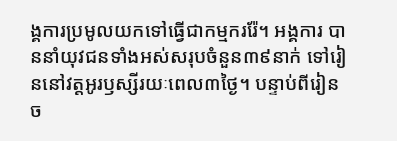ង្គការប្រមូលយកទៅធ្វើជាកម្មកររ៉ែ។ អង្គការ បាននាំយុវជនទាំងអស់សរុបចំនួន៣៩នាក់ ទៅរៀននៅវត្តអូរឫស្សីរយៈពេល៣ថ្ងៃ។ បន្ទាប់ពីរៀនច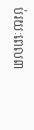ប់រយៈពេល៣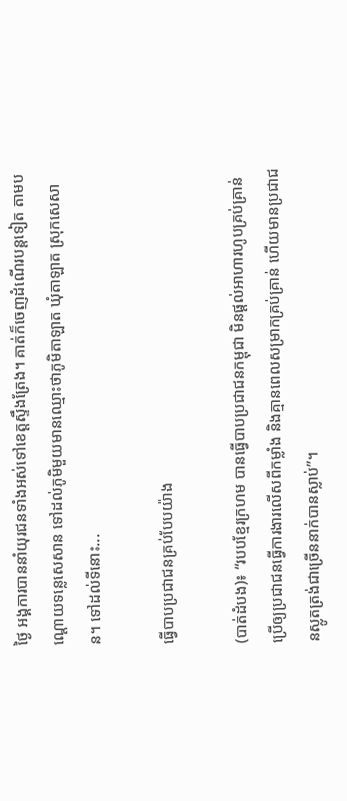ថ្ងៃ អង្គការបាននាំយុរជនទាំងអស់ទៅខេត្តស្ទឹងត្រែង។ គាត់ក៏ចេញដំណើរបន្តទៀត តាមបណ្ដោយទន្លេសេសាន ទៅដល់ភូមិមួយមានឈ្មោះថាភូមិតាឡាត ឃុំតាឡាត ស្រុកសេសាន។ ទៅដល់ទីនោះ...

ធ្វើបាបប្រជាជនគ្រប់បែបយ៉ាង

(បាត់ដំបង)៖ “របបខ្មែរក្រហម បានធ្វើបាបប្រជាជនកម្ពុជា មិនផ្ដល់អាហារហូបគ្រប់គ្រាន់ ប្រើឲ្យប្រជាជនធ្វើការងារលើសពីកម្លាំង និងគ្មានពេលសម្រាកគ្រប់គ្រាន់ ហើយមានប្រជាជនស្លូតត្រង់ជាច្រើននាក់បានស្លាប់”។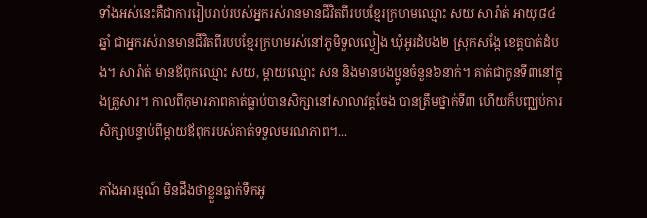ទាំងអស់នេះគឺជាការរៀបរាប់របស់អ្នករស់រានមានជីវិតពីរបបខ្មែរក្រហមឈ្មោះ សយ សារ៉ាត់ អាយុ៨៤ឆ្នាំ ជាអ្នករស់រានមានជីវិតពីរបបខ្មែរក្រហមរស់នៅភូមិទួលល្វៀង ឃុំអូរដំបង២ ស្រុកសង្កែ ខេត្តបាត់ដំបង។ សារ៉ាត់ មានឪពុកឈ្មោះ សយ, ម្ដាយឈ្មោះ សន និងមានបងប្អូនចំនួន៦នាក់។ គាត់ជាកូនទី៣នៅក្នុងគ្រួសារ។ កាលពីកុមារភាពគាត់ធ្លាប់បានសិក្សានៅសាលាវត្តចែង បានត្រឹមថ្នាក់ទី៣ ហើយក៏បញ្ឈប់ការសិក្សាបន្ទាប់ពីម្ដាយឪពុករបស់គាត់ទទួលមរណភាព។...

ភាំងអារម្មណ៍ មិនដឹងថាខ្លួនធ្លាក់ទឹកអូ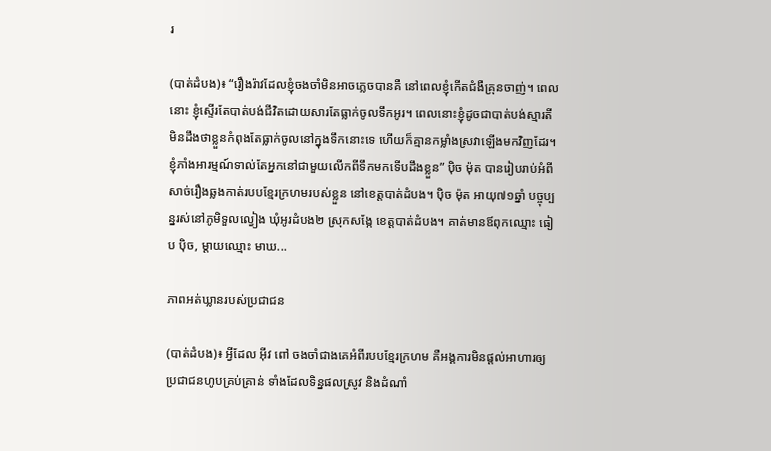រ

(បាត់ដំបង)៖ “រឿងរ៉ាវដែលខ្ញុំចងចាំមិនអាចភ្លេចបានគឺ នៅពេលខ្ញុំកើតជំងឺគ្រុនចាញ់។ ពេលនោះ ខ្ញុំស្ទើរតែបាត់បង់ជីវិតដោយសារតែធ្លាក់ចូលទឹកអូរ។ ពេលនោះខ្ញុំដូចជាបាត់បង់ស្មារតី មិនដឹងថាខ្លួនកំពុងតែធ្លាក់ចូលនៅក្នុងទឹកនោះទេ ហើយក៏គ្មានកម្លាំងស្រវាឡើងមកវិញដែរ។ ខ្ញុំភាំងអារម្មណ៍ទាល់តែអ្នកនៅជាមួយលើកពីទឹកមកទើបដឹងខ្លួន” ប៉ិច ម៉ុត បានរៀបរាប់អំពីសាច់រឿងឆ្លងកាត់របបខ្មែរក្រហមរបស់ខ្លួន នៅខេត្តបាត់ដំបង។ ប៉ិច ម៉ុត អាយុ៧១ឆ្នាំ បច្ចុប្បន្នរស់នៅភូមិទួលល្វៀង ឃុំអូរដំបង២ ស្រុកសង្កែ ខេត្តបាត់ដំបង។ គាត់មានឪពុកឈ្មោះ ធៀប ប៉ិច, ម្ដាយឈ្មោះ មាឃ...

ភាពអត់ឃ្លានរបស់ប្រជាជន

(បាត់ដំបង)៖ អ្វីដែល អ៊ីវ ពៅ ចងចាំជាងគេអំពីរបបខ្មែរក្រហម គឺអង្គការមិនផ្ដល់អាហារឲ្យប្រជាជនហូបគ្រប់គ្រាន់ ទាំងដែលទិន្នផលស្រូវ និងដំណាំ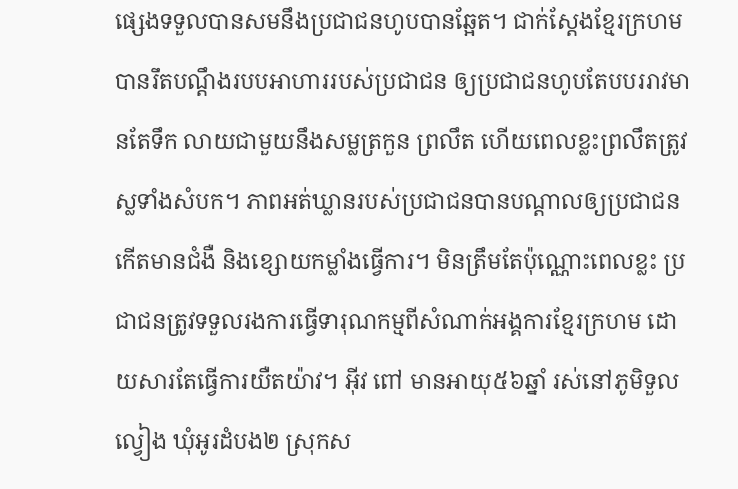ផ្សេងទទួលបានសមនឹងប្រជាជនហូបបានឆ្អែត។ ជាក់ស្ដែងខ្មែរក្រហមបានរឹតបណ្តឹងរបបអាហាររបស់ប្រជាជន ឲ្យប្រជាជនហូបតែបបររាវមានតែទឹក លាយជាមួយនឹងសម្លត្រកួន ព្រលឹត ហើយពេលខ្លះព្រលឹតត្រូវស្លទាំងសំបក។ ភាពអត់ឃ្លានរបស់ប្រជាជនបានបណ្ដាលឲ្យប្រជាជនកើតមានជំងឺ និងខ្សោយកម្លាំងធ្វើការ។ មិនត្រឹមតែប៉ុណ្ណោះពេលខ្លះ ប្រជាជនត្រូវទទួលរងការធ្វើទារុណកម្មពីសំណាក់អង្គការខ្មែរក្រហម ដោយសារតែធ្វើការយឺតយ៉ាវ។ អ៊ីវ ពៅ មានអាយុ៥៦ឆ្នាំ រស់នៅភូមិទួលល្វៀង ឃុំអូរដំបង២ ស្រុកស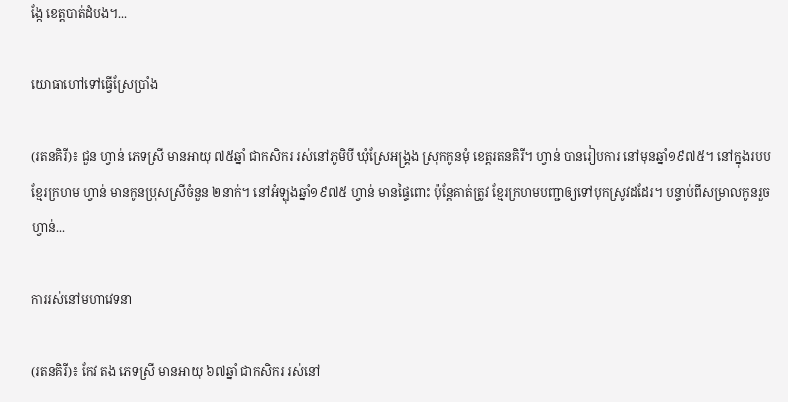ង្កែ ខេត្តបាត់ដំបង។...

យោធាហៅទៅធ្វើស្រែប្រាំង

(រតនគិរី)៖ ជួន ហ្វាន់ ភេទស្រី មានអាយុ ៧៥ឆ្នាំ ជាកសិករ រស់នៅភូមិបី ឃុំស្រែអង្គ្រង ស្រុកកូនមុំ ខេត្តរតនគិរី។ ហ្វាន់ បានរៀបការ នៅមុនឆ្នាំ១៩៧៥។ នៅក្នុងរបបខ្មែរក្រហម ហ្វាន់ មានកូនប្រុសស្រីចំនួន ២នាក់។ នៅអំឡុងឆ្នាំ១៩៧៥ ហ្វាន់ មានផ្ទៃពោះ ប៉ុន្តែគាត់ត្រូវ ខ្មែរក្រហមបញ្ជាឲ្យទៅបុកស្រូវដដែរ។ បន្ទាប់ពីសម្រាលកូនរួច ហ្វាន់...

ការរស់នៅមហាវេទនា

(រតនគិរី)៖ កែវ តង ភេទស្រី មានអាយុ ៦៧ឆ្នាំ ជាកសិករ រស់នៅ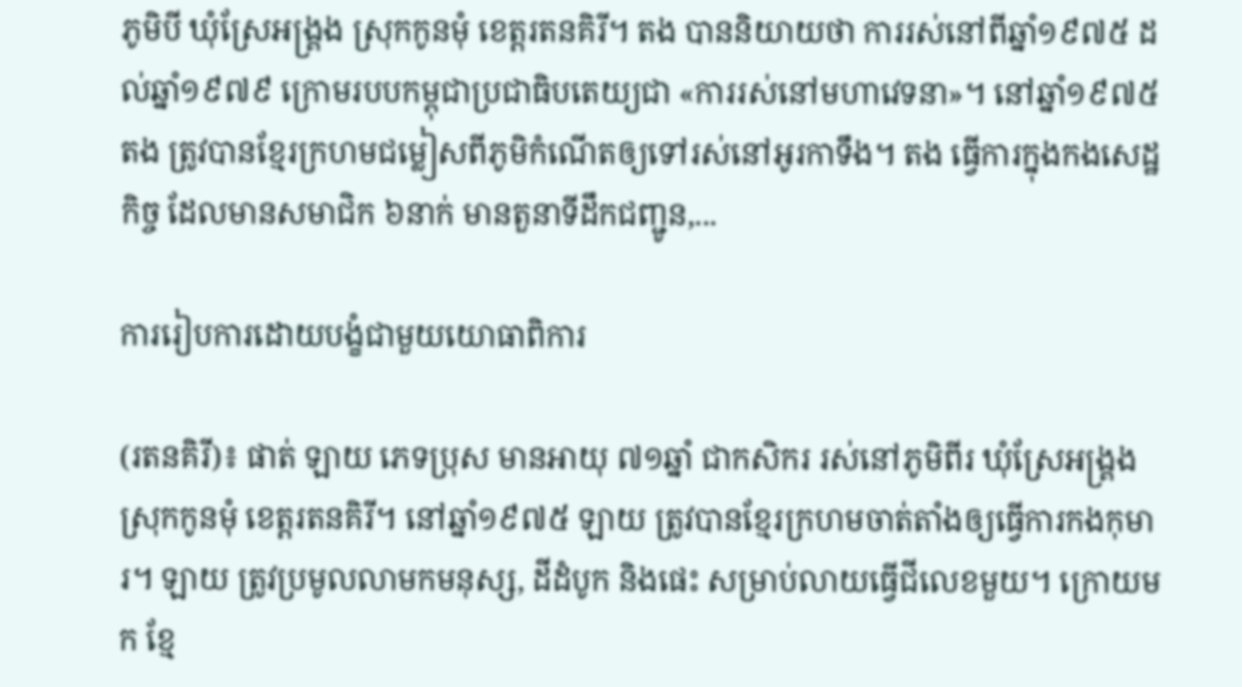ភូមិបី ឃុំស្រែអង្គ្រង ស្រុកកូនមុំ ខេត្តរតនគិរី។ តង បាននិយាយថា ការរស់នៅពីឆ្នាំ១៩៧៥ ដល់ឆ្នាំ១៩៧៩ ក្រោមរបបកម្ពុជាប្រជាធិបតេយ្យជា «ការរស់នៅមហាវេទនា»។ នៅឆ្នាំ១៩៧៥ តង ត្រូវបានខ្មែរក្រហមជម្លៀសពីភូមិកំណើតឲ្យទៅរស់នៅអូរកាទឹង។ តង ធ្វើការក្នុងកងសេដ្ឋកិច្ច ដែលមានសមាជិក ៦នាក់ មានតួនាទីដឹកជញ្ជូន,...

ការរៀបការដោយបង្ខំជាមួយយោធាពិការ

(រតនគិរី)៖ ផាត់ ឡាយ ភេទប្រុស មានអាយុ ៧១ឆ្នាំ ជាកសិករ រស់នៅភូមិពីរ ឃុំស្រែអង្គ្រង ស្រុកកូនមុំ ខេត្តរតនគិរី។ នៅឆ្នាំ១៩៧៥ ឡាយ ត្រូវបានខ្មែរក្រហមចាត់តាំងឲ្យធ្វើការកងកុមារ។ ឡាយ ត្រូវប្រមូលលាមកមនុស្ស, ដីដំបូក និងផេះ សម្រាប់លាយធ្វើជីលេខមួយ។ ក្រោយមក ខ្មែ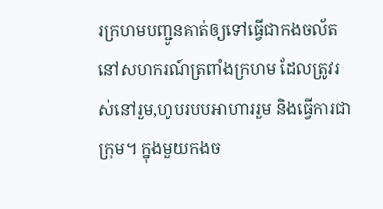រក្រហមបញ្ជូនគាត់ឲ្យទៅធ្វើជាកងចល័តនៅសហករណ៍ត្រពាំងក្រហម ដែលត្រូវរស់នៅរួម,ហូបរបបអាហាររួម និងធ្វើការជាក្រុម។ ក្នុងមួយកងច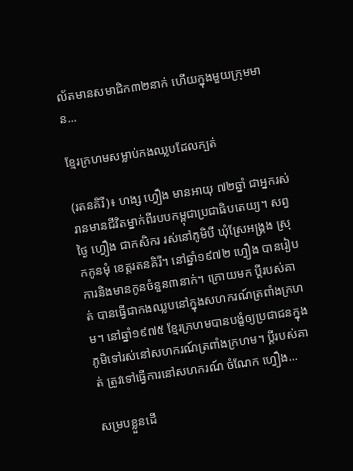ល័តមានសមាជិក៣២នាក់ ហើយក្នុងមួយក្រុមមាន...

ខ្មែរក្រហមសម្លាប់កងឈ្លបដែលក្បត់

(រតនគិរី)៖ ហង្ស ហ្វឿង មានអាយុ ៧២ឆ្នាំ ជាអ្នករស់រានមានជីវិតម្នាក់ពីរបបកម្ពុជាប្រជាធិបតេយ្យ។ សព្វថ្ងៃ ហ្វឿង ជាកសិករ រស់នៅភូមិបី ឃុំស្រែអង្គ្រង ស្រុកកូនមុំ ខេត្តរតនគិរី។ នៅឆ្នាំ១៩៧២ ហ្វឿង បានរៀបការនិងមានកូនចំនួន៣នាក់។ ក្រោយមក ប្តីរបស់គាត់ បានធ្វើជាកងឈ្លបនៅក្នុងសហករណ៍ត្រពាំងក្រហម។ នៅឆ្នាំ១៩៧៥ ខ្មែរក្រហមបានបង្ខំឲ្យប្រជាជនក្នុងភូមិទៅរស់នៅសហករណ៍ត្រពាំងក្រហម។ ប្តីរបស់គាត់ ត្រូវទៅធ្វើការនៅសហករណ៍ ចំណែក ហ្វឿង...

សម្របខ្លួនដើ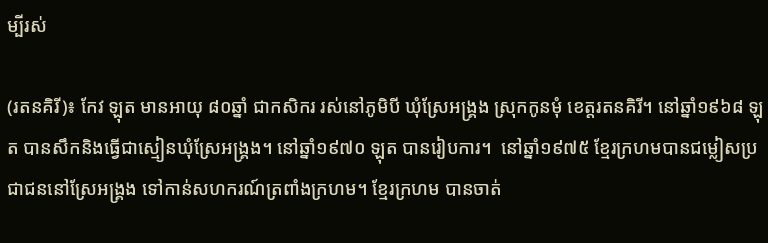ម្បីរស់

(រតនគិរី)៖ កែវ ឡុត មានអាយុ ៨០ឆ្នាំ ជាកសិករ រស់នៅភូមិបី ឃុំស្រែអង្គ្រង ស្រុកកូនមុំ ខេត្តរតនគិរី។ នៅឆ្នាំ១៩៦៨ ឡុត បានសឹកនិងធ្វើជាស្មៀនឃុំស្រែអង្គ្រង។ នៅឆ្នាំ១៩៧០ ឡុត បានរៀបការ។  នៅឆ្នាំ១៩៧៥ ខ្មែរក្រហមបានជម្លៀសប្រជាជននៅស្រែអង្គ្រង ទៅកាន់សហករណ៍ត្រពាំងក្រហម។ ខ្មែរក្រហម បានចាត់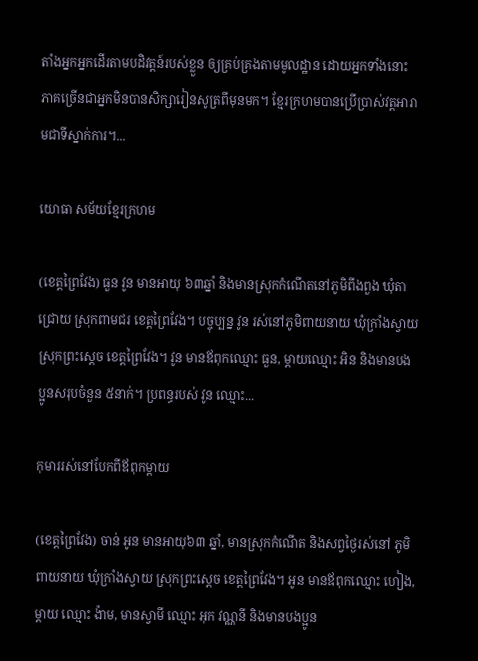តាំងអ្នកអ្នកដើរតាមបដិវត្តន៍របស់ខ្លួន ឲ្យគ្រប់គ្រងតាមមូលដ្ឋាន ដោយអ្នកទាំងនោះ ភាគច្រើនជាអ្នកមិនបានសិក្សារៀនសូត្រពីមុនមក។ ខ្មែរក្រហមបានប្រើប្រាស់វត្តអារាមជាទីស្នាក់ការ។...

យោធា សម័យខ្មែរក្រហម

(ខេត្តព្រៃវែង) ធួន វូន មានអាយុ ៦៣ឆ្នាំ និងមានស្រុកកំណើតនៅភូមិពីងពួង ឃុំតាជ្រោយ ស្រុកពាមជរ ខេត្តព្រៃវែង។ បច្ចុប្បន្ន វូន រស់នៅភូមិពាយនាយ ឃុំក្រាំងស្វាយ ស្រុកព្រះស្ដេច ខេត្តព្រៃវែង។ វូន មានឪពុកឈ្មោះ ធួន, ម្ដាយឈ្មោះ អិន និងមានបងប្អូនសរុបចំនួន ៥នាក់។ ប្រពន្ធរបស់ វូន ឈ្មោះ...

កុមាររស់នៅបែកពីឪពុកម្តាយ

(ខេត្តព្រៃវែង) ចាន់ អូន មានអាយុ៦៣ ឆ្នាំ, មានស្រុកកំណើត និងសព្វថ្ងៃរស់នៅ ភូមិពាយនាយ ឃុំក្រាំងស្វាយ ស្រុកព្រះស្ដេច ខេត្តព្រៃវែង។ អូន មានឪពុកឈ្មោះ ហៀង, ម្ដាយ ឈ្មោះ ង៉ាម, មានស្វាមី ឈ្មោះ អុក វណ្ណនី និងមានបងប្អូន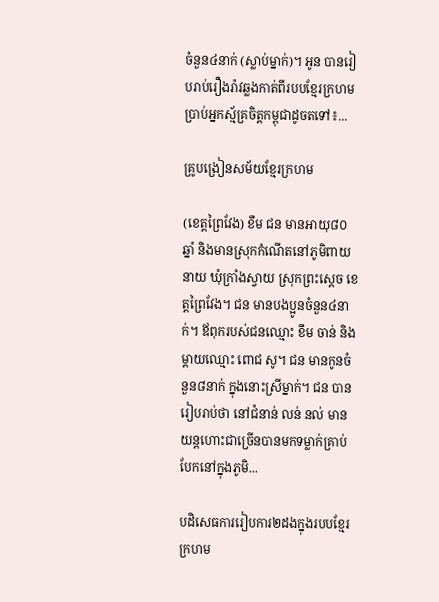ចំនួន៤នាក់ (ស្លាប់ម្នាក់)។ អូន បានរៀបរាប់រឿងរ៉ាវឆ្លងកាត់ពីរបបខ្មែរក្រហមប្រាប់អ្នកស្ម័គ្រចិត្តកម្ពុជាដូចតទៅ៖...

គ្រូបង្រៀនសម័យខ្មែរក្រហម

(ខេត្តព្រៃវែង) ខឹម ជន មានអាយុ៨០ឆ្នាំ និងមានស្រុកកំណើតនៅភូមិពាយនាយ ឃុំក្រាំងស្វាយ ស្រុកព្រះស្ដេច ខេត្តព្រៃវែង។ ជន មានបងប្អូនចំនួន៤នាក់។ ឪពុករបស់ជនឈ្មោះ ខឹម ចាន់ និងម្ដាយឈ្មោះ ពោជ សូ។ ជន មានកូនចំនួន៨នាក់ ក្នុងនោះស្រីម្នាក់។ ជន បានរៀបរាប់ថា នៅជំនាន់ លន់ នល់ មានយន្តហោះជាច្រើនបានមកទម្លាក់គ្រាប់បែកនៅក្នុងភូមិ...

បដិសេធការរៀបការ២ដងក្នុងរបបខ្មែរក្រហម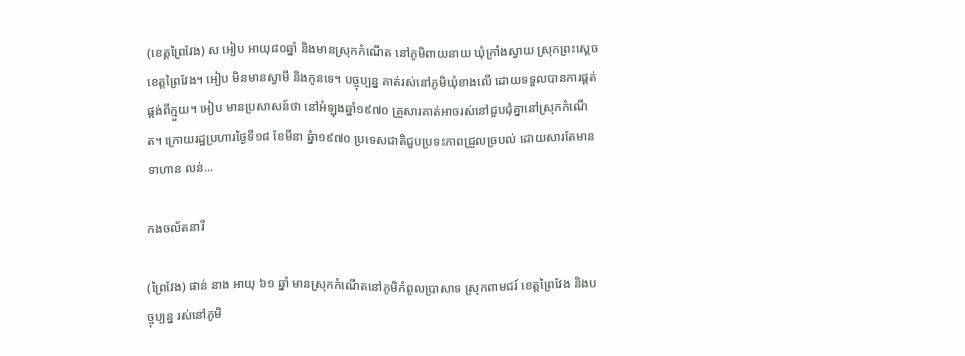(ខេត្តព្រៃវែង) ស អៀប អាយុ៨០ឆ្នាំ និងមានស្រុកកំណើត នៅភូមិពាយនាយ ឃុំក្រាំងស្វាយ ស្រុកព្រះស្ដេច ខេត្តព្រៃវែង។ អៀប មិនមានស្វាមី និងកូនទេ។ បច្ចុប្បន្ន គាត់រស់នៅភូមិឃុំខាងលើ ដោយទទួលបានការផ្គត់ផ្គង់ពីក្មួយ។ អៀប មានប្រសាសន៍ថា នៅអំឡុងឆ្នាំ១៩៧០ គ្រួសារគាត់អាចរស់នៅជួបជុំគ្នានៅស្រុកកំណើត។ ក្រោយរដ្ឋប្រហារថ្ងៃទី១៨ ខែមីនា ឆ្នំា១៩៧០ ប្រទេសជាតិជួបប្រទះភាពជ្រួលច្របល់ ដោយសារតែមានទាហាន លន់...

កងចល័តនារី

(ព្រៃវែង) ផាន់ នាង អាយុ ៦១ ឆ្នាំ មានស្រុកកំណើតនៅភូមិកំពូលប្រាសាទ ស្រុកពាមជរ៍ ខេត្តព្រៃវែង និងបច្ចុប្បន្ន រស់នៅភូមិ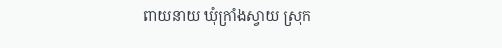ពាយនាយ ឃុំក្រាំងស្វាយ ស្រុក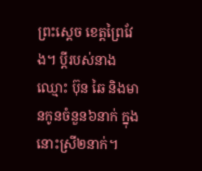ព្រះស្ដេច ខេត្តព្រៃវែង។ ប្តីរបស់នាង ឈ្មោះ ប៊ុន ឆៃ និងមានកូនចំនួន៦នាក់ ក្នុងនោះស្រី២នាក់។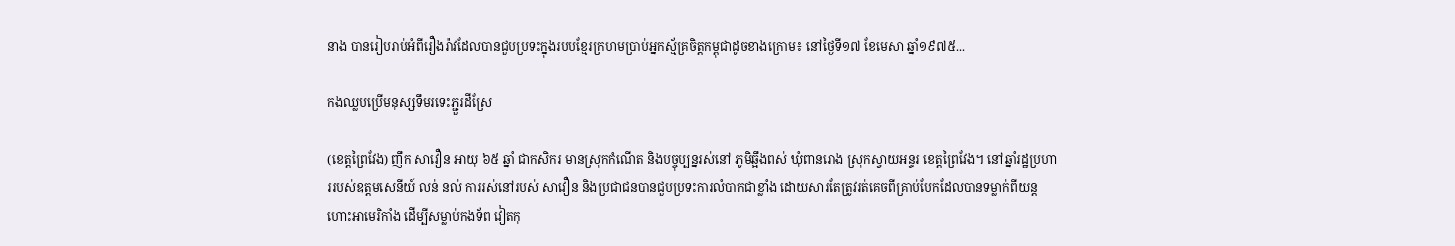នាង បានរៀបរាប់អំពីរឿងរ៉ាវដែលបានជួបប្រទះក្នុងរបបខ្មែរក្រហមប្រាប់អ្នកស្ម័គ្រចិត្តកម្ពុជាដូចខាងក្រោម៖ នៅថ្ងៃទី១៧ ខែមេសា ឆ្នាំ១៩៧៥...

កងឈ្លបប្រើមនុស្សទឹមរទេះភ្ជួរដីស្រែ

(ខេត្តព្រៃវែង) ញឹក សាវឿន អាយុ ៦៥ ឆ្នាំ ជាកសិករ មានស្រុកកំណើត និងបច្ចុប្បន្នរស់នៅ ភូមិឆ្អឹងពស់ ឃុំពានរោង ស្រុកស្វាយអន្ទរ ខេត្តព្រៃវែង។ នៅឆ្នាំរដ្ឋប្រហាររបស់ឧត្តមសេនីយ៍ លន់ នល់ ការរស់នៅរបស់ សាវឿន និងប្រជាជនបានជួបប្រទះការលំបាកជាខ្លាំង ដោយសារតែត្រូវរត់គេចពីគ្រាប់បែកដែលបានទម្លាក់ពីយន្តហោះអាមេរិកាំង ដើម្បីសម្លាប់កងទ័ព វៀតកុ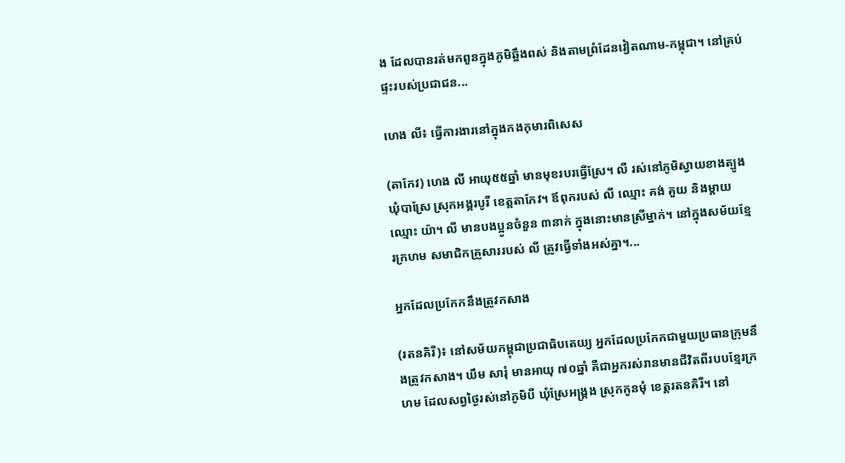ង ដែលបានរត់មកពួនក្នុងភូមិឆ្អឹងពស់ និងតាមព្រំដែនវៀតណាម-កម្ពុជា។ នៅគ្រប់ផ្ទះរបស់ប្រជាជន...

ហេង លី៖ ធ្វើការងារនៅក្នុងកងកុមារពិសេស

(តាកែវ) ហេង លី អាយុ៥៥ឆ្នាំ មានមុខរបរធ្វើស្រែ។ លី រស់នៅភូមិស្វាយខាងត្បូង ឃុំបាស្រែ ស្រុកអង្គរបូរី ខេត្តតាកែវ។ ឪពុករបស់ លី ឈ្មោះ គង់ គួយ និងម្ដាយឈ្មោះ យ៉ា។ លី មានបងប្អូនចំនួន ៣នាក់ ក្នុងនោះមានស្រីម្នាក់។ នៅក្នុងសម័យខ្មែរក្រហម សមាជិកគ្រួសាររបស់ លី ត្រូវធ្វើទាំងអស់គ្នា។...

អ្នកដែលប្រកែកនឹងត្រូវកសាង

(រតនគិរី)៖ នៅសម័យកម្ពុជាប្រជាធិបតេយ្យ អ្នកដែលប្រកែកជាមួយប្រធានក្រុមនឹងត្រូវកសាង។ ឃឹម សារុំ មានអាយុ ៧០ឆ្នាំ គឺជាអ្នករស់រានមានជីវិតពីរបបខ្មែរក្រហម ដែលសព្វថ្ងៃរស់នៅភូមិបី ឃុំស្រែអង្គ្រង ស្រុកកូនមុំ ខេត្តរតនគិរី។ នៅ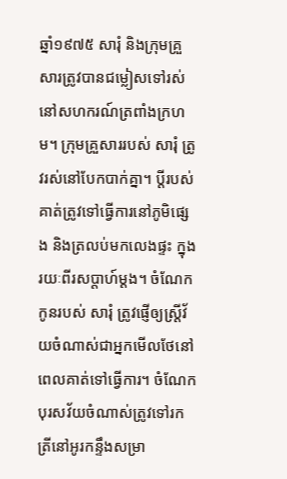ឆ្នាំ១៩៧៥ សារុំ និងក្រុមគ្រួសារត្រូវបានជម្លៀសទៅរស់នៅសហករណ៍ត្រពាំងក្រហម។ ក្រុមគ្រួសាររបស់ សារុំ ត្រូវរស់នៅបែកបាក់គ្នា។ ប្តីរបស់គាត់ត្រូវទៅធ្វើការនៅភូមិផ្សេង និងត្រលប់មកលេងផ្ទះ ក្នុងរយៈពីរសប្តាហ៍ម្ដង។ ចំណែកកូនរបស់ សារុំ ត្រូវផ្ញើឲ្យស្ត្រីវ័យចំណាស់ជាអ្នកមើលថែនៅពេលគាត់ទៅធ្វើការ។ ចំណែកបុរសវ័យចំណាស់ត្រូវទៅរកត្រីនៅអូរកន្ទឹងសម្រា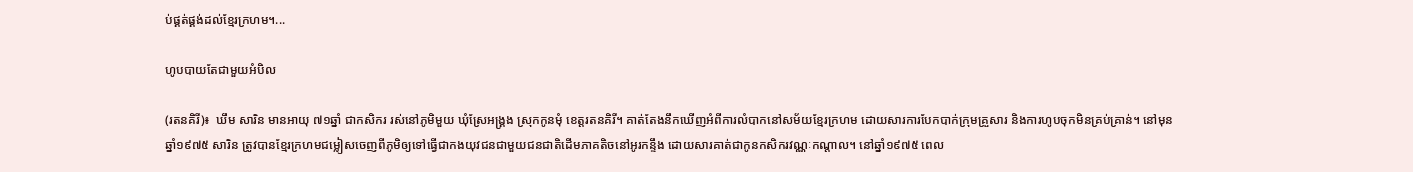ប់ផ្គត់ផ្គង់ដល់ខ្មែរក្រហម។...

ហូបបាយតែជាមួយអំបិល

(រតនគិរី)៖  ឃឹម សារិន មានអាយុ ៧១ឆ្នាំ ជាកសិករ រស់នៅភូមិមួយ ឃុំស្រែអង្គ្រង ស្រុកកូនមុំ ខេត្តរតនគិរី។ គាត់តែងនឹកឃើញអំពីការលំបាកនៅសម័យខ្មែរក្រហម ដោយសារការបែកបាក់ក្រុមគ្រួសារ និងការហូបចុកមិនគ្រប់គ្រាន់។ នៅមុនឆ្នាំ១៩៧៥ សារិន ត្រូវបានខ្មែរក្រហមជម្លៀសចេញពីភូមិឲ្យទៅធ្វើជាកងយុវជនជាមួយជនជាតិដើមភាគតិចនៅអូរកន្ទឹង ដោយសារគាត់ជាកូនកសិករវណ្ណៈកណ្ដាល។ នៅឆ្នាំ១៩៧៥ ពេល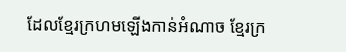ដែលខ្មែរក្រហមឡើងកាន់អំណាច ខ្មែរក្រ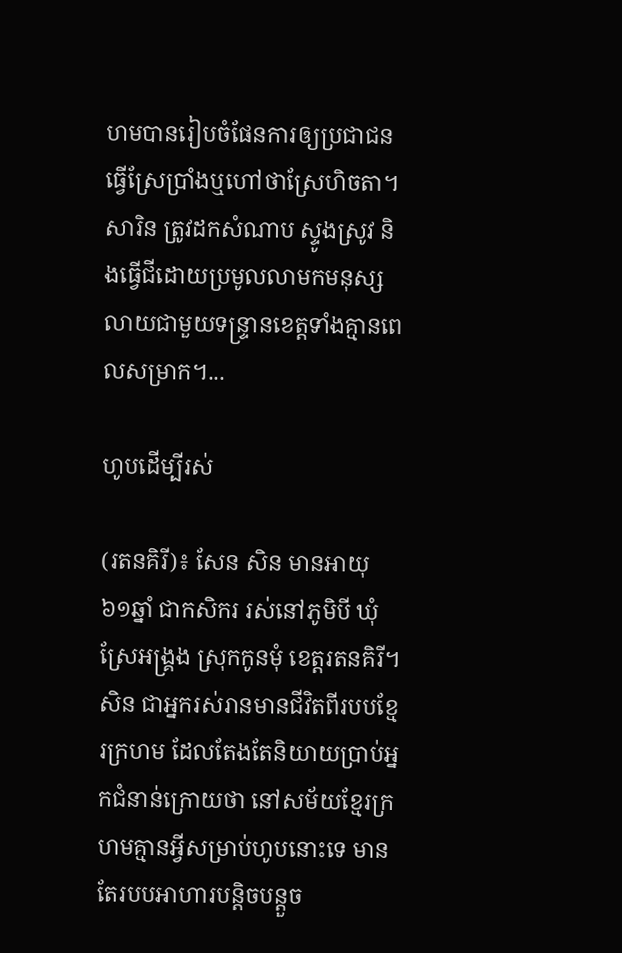ហមបានរៀបចំផែនការឲ្យប្រជាជន ធ្វើស្រែប្រាំងឬហៅថាស្រែហិចតា។ សារិន ត្រូវដកសំណាប ស្ទូងស្រូវ និងធ្វើជីដោយប្រមូលលាមកមនុស្សលាយជាមួយទន្ទ្រានខេត្តទាំងគ្មានពេលសម្រាក។...

ហូបដើម្បីរស់

(រតនគិរី)៖ សែន សិន មានអាយុ ៦១ឆ្នាំ ជាកសិករ រស់នៅភូមិបី ឃុំស្រែអង្គ្រង ស្រុកកូនមុំ ខេត្តរតនគិរី។  សិន ជាអ្នករស់រានមានជីវិតពីរបបខ្មែរក្រហម ដែលតែងតែនិយាយប្រាប់អ្នកជំនាន់ក្រោយថា នៅសម័យខ្មែរក្រហមគ្មានអ្វីសម្រាប់ហូបនោះទេ មានតែរបបអាហារបន្តិចបន្តួច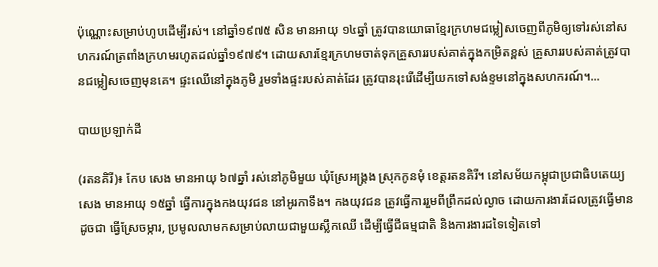ប៉ុណ្ណោះសម្រាប់ហូបដើម្បីរស់។ នៅឆ្នាំ១៩៧៥ សិន មានអាយុ ១៤ឆ្នាំ ត្រូវបានយោធាខ្មែរក្រហមជម្លៀសចេញពីភូមិឲ្យទៅរស់នៅសហករណ៍ត្រពាំងក្រហមរហូតដល់ឆ្នាំ១៩៧៩។ ដោយសារខ្មែរក្រហមចាត់ទុកគ្រួសាររបស់គាត់ក្នុងកម្រិតខ្ពស់ គ្រួសាររបស់គាត់ត្រូវបានជម្លៀសចេញមុនគេ។ ផ្ទះឈើនៅក្នុងភូមិ រួមទាំងផ្ទះរបស់គាត់ដែរ ត្រូវបានរុះរើដើម្បីយកទៅសង់ខ្ទមនៅក្នុងសហករណ៍។...

បាយប្រឡាក់ដី

(រតនគិរី)៖ កែប សេង មានអាយុ ៦៧ឆ្នាំ រស់នៅភូមិមួយ ឃុំស្រែអង្គ្រង ស្រុកកូនមុំ ខេត្តរតនគិរី។ នៅសម័យកម្ពុជាប្រជាធិបតេយ្យ សេង មានអាយុ ១៥ឆ្នាំ ធ្វើការក្នុងកងយុវជន នៅអូរកាទឹង។ កងយុវជន ត្រូវធ្វើការរួមពីព្រឹកដល់ល្ងាច ដោយការងារដែលត្រូវធ្វើមានដូចជា ធ្វើស្រែចម្ការ, ប្រមូលលាមកសម្រាប់លាយជាមួយស្លឹកឈើ ដើម្បីធ្វើជីធម្មជាតិ និងការងារដទៃទៀតទៅ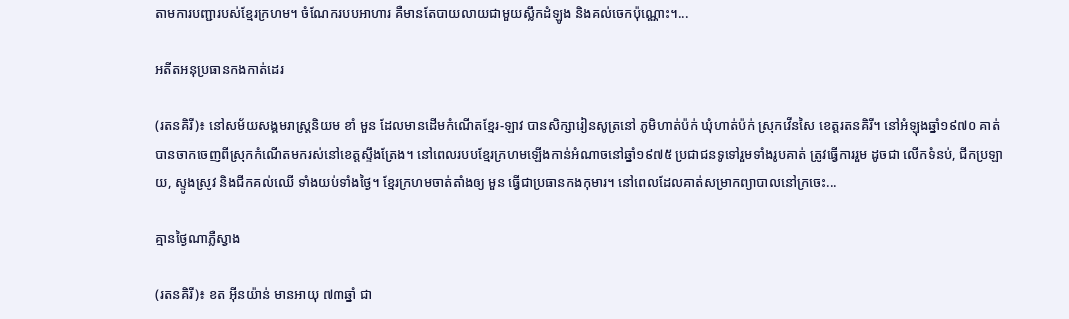តាមការបញ្ជារបស់ខ្មែរក្រហម។ ចំណែករបបអាហារ គឺមានតែបាយលាយជាមួយស្លឹកដំឡូង និងគល់ចេកប៉ុណ្ណោះ។...

អតីតអនុប្រធានកងកាត់ដេរ

(រតនគិរី)៖ នៅសម័យសង្គមរាស្ត្រនិយម ខាំ មួន ដែលមានដើមកំណើតខ្មែរ-ឡាវ បានសិក្សារៀនសូត្រនៅ ភូមិហាត់ប៉ក់ ឃុំហាត់ប៉ក់ ស្រុកវើនសៃ ខេត្តរតនគិរី។ នៅអំឡុងឆ្នាំ១៩៧០ គាត់បានចាកចេញពីស្រុកកំណើតមករស់នៅខេត្តស្ទឹងត្រែង។ នៅពេលរបបខ្មែរក្រហមឡើងកាន់អំណាចនៅឆ្នាំ១៩៧៥ ប្រជាជនទូទៅរួមទាំងរូបគាត់ ត្រូវធ្វើការរួម ដូចជា លើកទំនប់, ជីកប្រឡាយ, ស្ទូងស្រូវ និងជីកគល់ឈើ ទាំងយប់ទាំងថ្ងៃ។ ខ្មែរក្រហមចាត់តាំងឲ្យ មួន ធ្វើជាប្រធានកងកុមារ។ នៅពេលដែលគាត់សម្រាកព្យាបាលនៅក្រចេះ...

គ្មានថ្ងៃណាភ្លឺស្វាង

(រតនគិរី)៖ ខត អ៊ីនយ៉ាន់ មានអាយុ ៧៣ឆ្នាំ ជា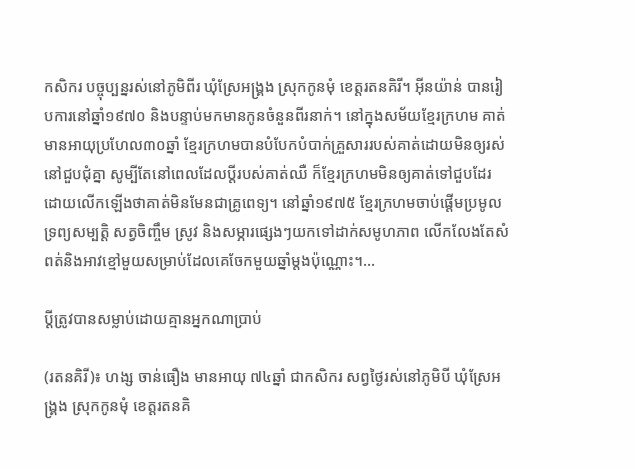កសិករ បច្ចុប្បន្នរស់នៅភូមិពីរ ឃុំស្រែអង្គ្រង ស្រុកកូនមុំ ខេត្តរតនគិរី។ អ៊ីនយ៉ាន់ បានរៀបការនៅឆ្នាំ១៩៧០ និងបន្ទាប់មកមានកូនចំនួនពីរនាក់។ នៅក្នុងសម័យខ្មែរក្រហម គាត់មានអាយុប្រហែល៣០ឆ្នាំ ខ្មែរក្រហមបានបំបែកបំបាក់គ្រួសាររបស់គាត់ដោយមិនឲ្យរស់នៅជួបជុំគ្នា សូម្បីតែនៅពេលដែលប្ដីរបស់គាត់ឈឺ ក៏ខ្មែរក្រហមមិនឲ្យគាត់ទៅជួបដែរ ដោយលើកឡើងថាគាត់មិនមែនជាគ្រូពេទ្យ។ នៅឆ្នាំ១៩៧៥ ខ្មែរក្រហមចាប់ផ្ដើមប្រមូលទ្រព្យសម្បត្តិ សត្វចិញ្ចឹម ស្រូវ និងសម្ភារផ្សេងៗយកទៅដាក់សមូហភាព លើកលែងតែសំពត់និងអាវខ្មៅមួយសម្រាប់ដែលគេចែកមួយឆ្នាំម្តងប៉ុណ្ណោះ។...

ប្តីត្រូវបានសម្លាប់ដោយគ្មានអ្នកណាប្រាប់

(រតនគិរី)៖ ហង្ស ចាន់ធឿង មានអាយុ ៧៤ឆ្នាំ ជាកសិករ សព្វថ្ងៃរស់នៅភូមិបី ឃុំស្រែអង្គ្រង ស្រុកកូនមុំ ខេត្តរតនគិ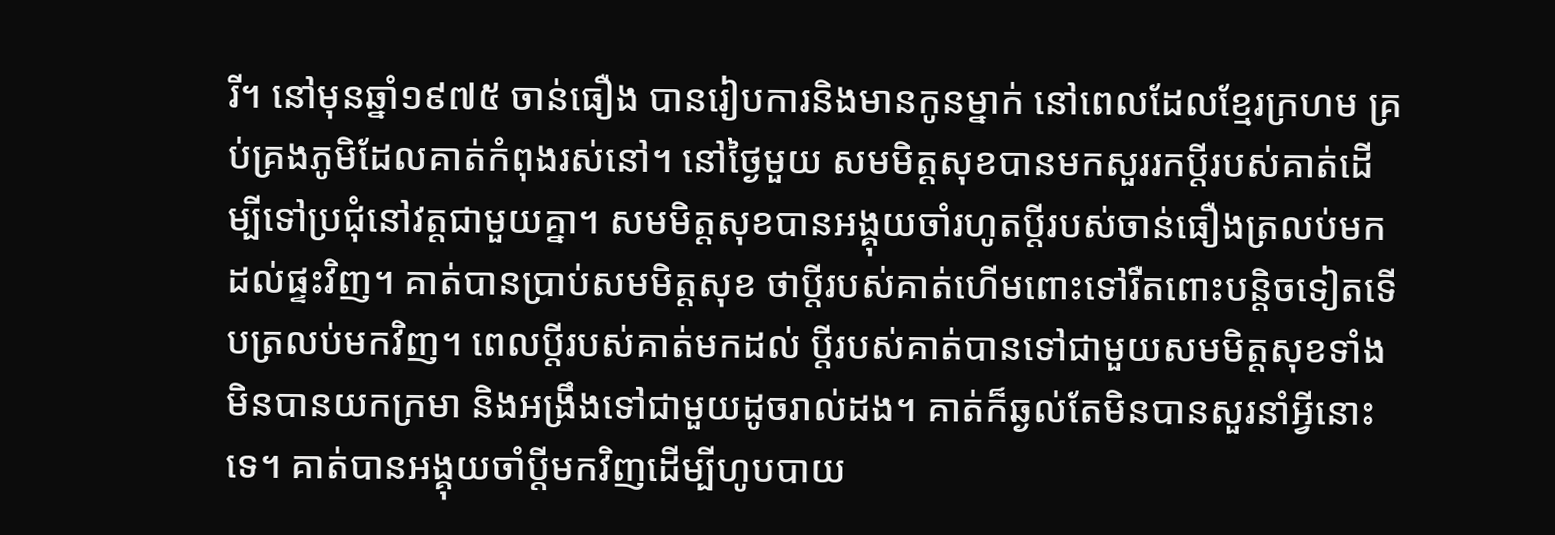រី។ នៅមុនឆ្នាំ១៩៧៥ ចាន់ធឿង បានរៀបការនិងមានកូនម្នាក់ នៅពេលដែលខ្មែរក្រហម គ្រប់គ្រងភូមិដែលគាត់កំពុងរស់នៅ។ នៅថ្ងៃមួយ សមមិត្តសុខបានមកសួររកប្តីរបស់គាត់ដើម្បីទៅប្រជុំនៅវត្តជាមួយគ្នា។ សមមិត្តសុខបានអង្គុយចាំរហូតប្តីរបស់ចាន់ធឿងត្រលប់មកដល់ផ្ទះវិញ។ គាត់បានប្រាប់សមមិត្តសុខ ថាប្ដីរបស់គាត់ហើមពោះទៅរឺតពោះបន្តិចទៀតទើបត្រលប់មកវិញ។ ពេលប្តីរបស់គាត់មកដល់ ប្តីរបស់គាត់បានទៅជាមួយសមមិត្តសុខទាំងមិនបានយកក្រមា និងអង្រឹងទៅជាមួយដូចរាល់ដង។ គាត់ក៏ឆ្ងល់តែមិនបានសួរនាំអ្វីនោះទេ។ គាត់បានអង្គុយចាំប្តីមកវិញដើម្បីហូបបាយ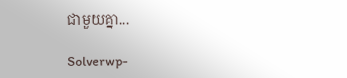ជាមួយគ្នា...

Solverwp-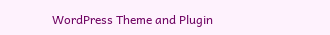WordPress Theme and Plugin